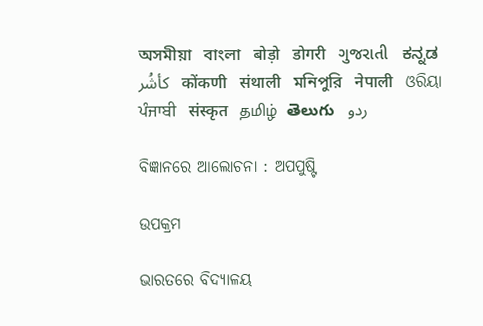অসমীয়া   বাংলা   बोड़ो   डोगरी   ગુજરાતી   ಕನ್ನಡ   كأشُر   कोंकणी   संथाली   মনিপুরি   नेपाली   ଓରିୟା   ਪੰਜਾਬੀ   संस्कृत   தமிழ்  తెలుగు   ردو

ବିଜ୍ଞାନରେ ଆଲୋଚନା : ଅପପୁଷ୍ଟି

ଉପକ୍ରମ

ଭାରତରେ ବିଦ୍ୟାଳୟ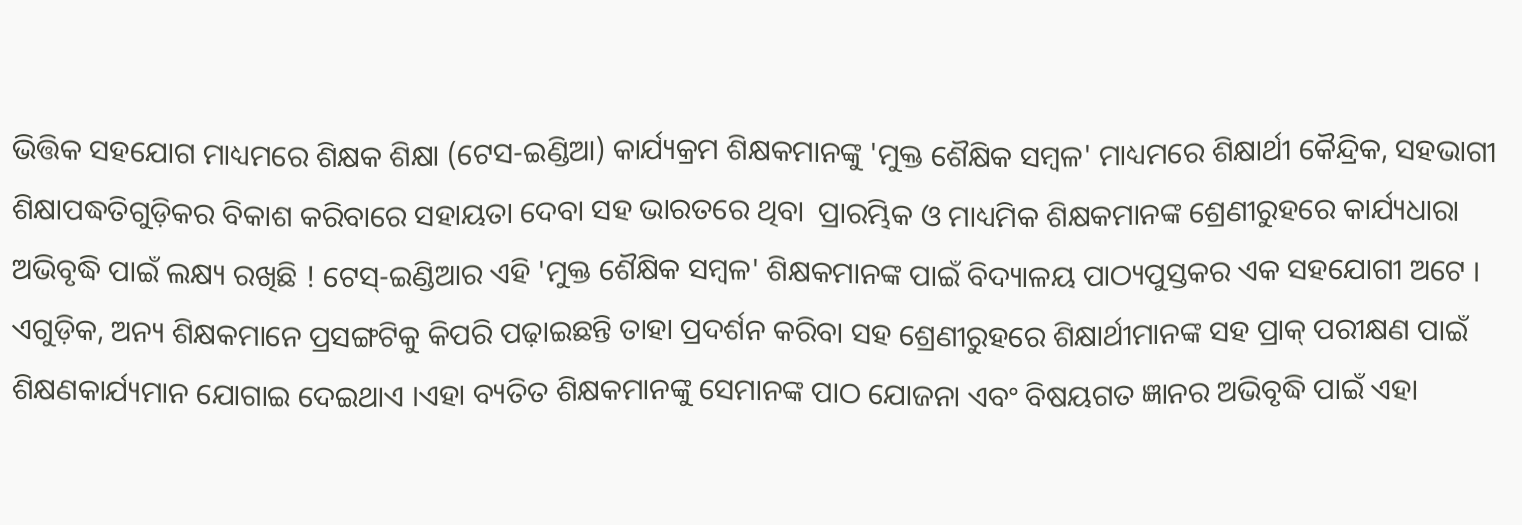ଭିତ୍ତିକ ସହଯୋଗ ମାଧ୍ୟମରେ ଶିକ୍ଷକ ଶିକ୍ଷା (ଟେସ-ଇଣ୍ଡିଆ) କାର୍ଯ୍ୟକ୍ରମ ଶିକ୍ଷକମାନଙ୍କୁ 'ମୁକ୍ତ ଶୈକ୍ଷିକ ସମ୍ବଳ' ମାଧ୍ୟମରେ ଶିକ୍ଷାର୍ଥୀ କୈନ୍ଦ୍ରିକ, ସହଭାଗୀ ଶିକ୍ଷାପଦ୍ଧତିଗୁଡ଼ିକର ବିକାଶ କରିବାରେ ସହାୟତା ଦେବା ସହ ଭାରତରେ ଥିବା  ପ୍ରାରମ୍ଭିକ ଓ ମାଧ୍ୟମିକ ଶିକ୍ଷକମାନଙ୍କ ଶ୍ରେଣୀରୁହରେ କାର୍ଯ୍ୟଧାରା ଅଭିବୃଦ୍ଧି ପାଇଁ ଲକ୍ଷ୍ୟ ରଖିଛି ! ଟେସ୍-ଇଣ୍ଡିଆର ଏହି 'ମୁକ୍ତ ଶୈକ୍ଷିକ ସମ୍ବଳ' ଶିକ୍ଷକମାନଙ୍କ ପାଇଁ ବିଦ୍ୟାଳୟ ପାଠ୍ୟପୁସ୍ତକର ଏକ ସହଯୋଗୀ ଅଟେ । ଏଗୁଡ଼ିକ, ଅନ୍ୟ ଶିକ୍ଷକମାନେ ପ୍ରସଙ୍ଗଟିକୁ କିପରି ପଢ଼ାଇଛନ୍ତି ତାହା ପ୍ରଦର୍ଶନ କରିବା ସହ ଶ୍ରେଣୀରୁହରେ ଶିକ୍ଷାର୍ଥୀମାନଙ୍କ ସହ ପ୍ରାକ୍ ପରୀକ୍ଷଣ ପାଇଁ ଶିକ୍ଷଣକାର୍ଯ୍ୟମାନ ଯୋଗାଇ ଦେଇଥାଏ ।ଏହା ବ୍ୟତିତ ଶିକ୍ଷକମାନଙ୍କୁ ସେମାନଙ୍କ ପାଠ ଯୋଜନା ଏବଂ ବିଷୟଗତ ଜ୍ଞାନର ଅଭିବୃଦ୍ଧି ପାଇଁ ଏହା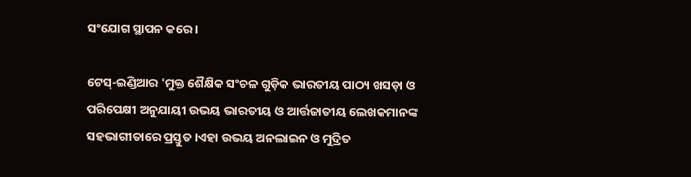ସଂଯୋଗ ସ୍ଥାପନ କରେ ।

ଟେସ୍-ଇଣ୍ଡିଆର 'ମୁକ୍ତ ଶୈକ୍ଷିକ ସଂଚଳ ଗୁଡ଼ିକ ଭାରତୀୟ ପାଠ୍ୟ ଖସଡ଼ା ଓ ପରିପେକ୍ଷୀ ଅନୁଯାୟୀ ଉଭୟ ଭାରତୀୟ ଓ ଆର୍ତ୍ତଜାତୀୟ ଲେଖକମାନଙ୍କ ସହଭାଗୀତାରେ ପ୍ରସ୍ତୁତ ।ଏହା ଉଭୟ ଅନଲାଇନ ଓ ମୁଦ୍ରିତ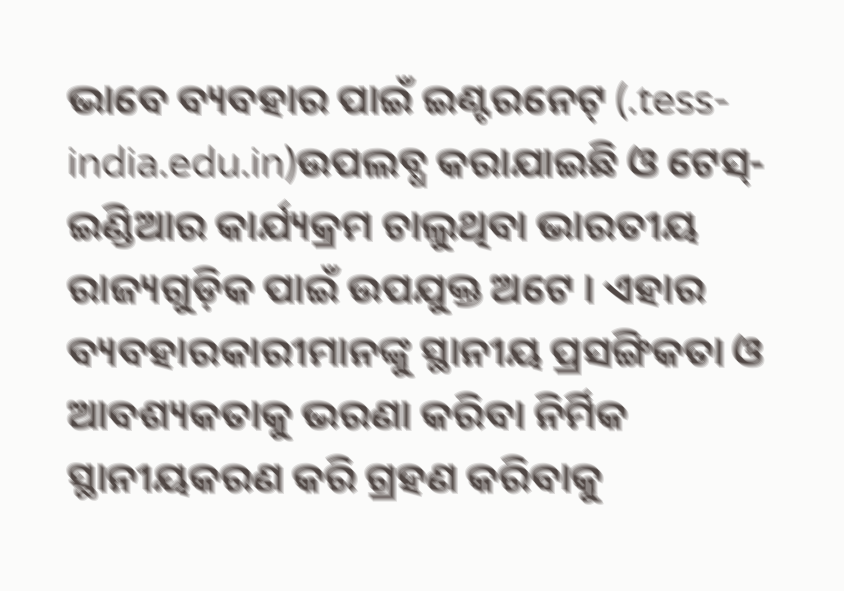ଭାବେ ବ୍ୟବହାର ପାଇଁ ଇଣ୍ଟରନେଟ୍ (.tess-india.edu.in)ଉପଲବ୍ଧ କରାଯାଇଛି ଓ ଟେସ୍-ଇଣ୍ଡିଆର କାର୍ଯ୍ୟକ୍ରମ ଚାଲୁଥିବା ଭାରତୀୟ ରାଜ୍ୟଗୁଡ଼ିକ ପାଇଁ ଉପଯୁକ୍ତ ଅଟେ । ଏହାର ବ୍ୟବହାରକାରୀମାନଙ୍କୁ ସ୍ଥାନୀୟ ପ୍ରସଙ୍ଗିକତା ଓ ଆବଶ୍ୟକତାକୁ ଭରଣା କରିବା ନିର୍ମିକ ସ୍ଥାନୀୟକରଣ କରି ଗ୍ରହଣ କରିବାକୁ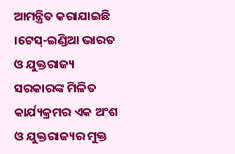ଆମନ୍ତ୍ରିତ କରାଯାଇଛି ।ଟେସ୍-ଇଣ୍ଡିଆ ଭାରତ ଓ ଯୁକ୍ତରାଜ୍ୟ ସରକାରଙ୍କ ମିଳିତ କାର୍ଯ୍ୟକ୍ରମର ଏକ ଅଂଶ ଓ ଯୁକ୍ତରାଜ୍ୟର ମୁକ୍ତ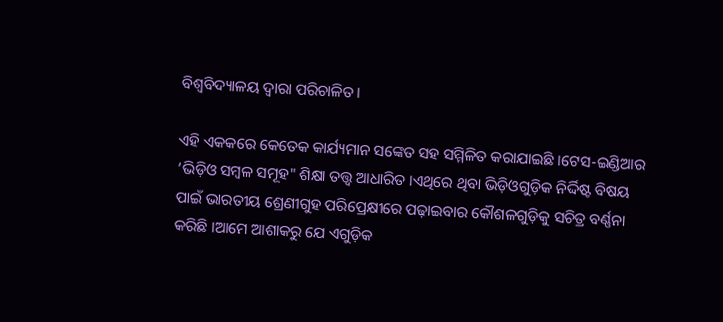ବିଶ୍ଵବିଦ୍ୟାଳୟ ଦ୍ଵାରା ପରିଚାଳିତ।

ଏହି ଏକକରେ କେତେକ କାର୍ଯ୍ୟମାନ ସଙ୍କେତ ସହ ସମ୍ମିଳିତ କରାଯାଇଛି ।ଟେସ-ଇଣ୍ଡିଆର ‘ଭିଡ଼ିଓ ସମ୍ବଳ ସମୂହ" ଶିକ୍ଷା ତତ୍ତ୍ଵ ଆଧାରିତ ।ଏଥିରେ ଥିବା ଭିଡ଼ିଓଗୁଡ଼ିକ ନିର୍ଦ୍ଦିଷ୍ଟ ବିଷୟ ପାଇଁ ଭାରତୀୟ ଶ୍ରେଣୀଗୁହ ପରିପ୍ରେକ୍ଷୀରେ ପଢ଼ାଇବାର କୌଶଳଗୁଡ଼ିକୁ ସଚିତ୍ର ବର୍ଣ୍ଣନା କରିଛି ।ଆମେ ଆଶାକରୁ ଯେ ଏଗୁଡ଼ିକ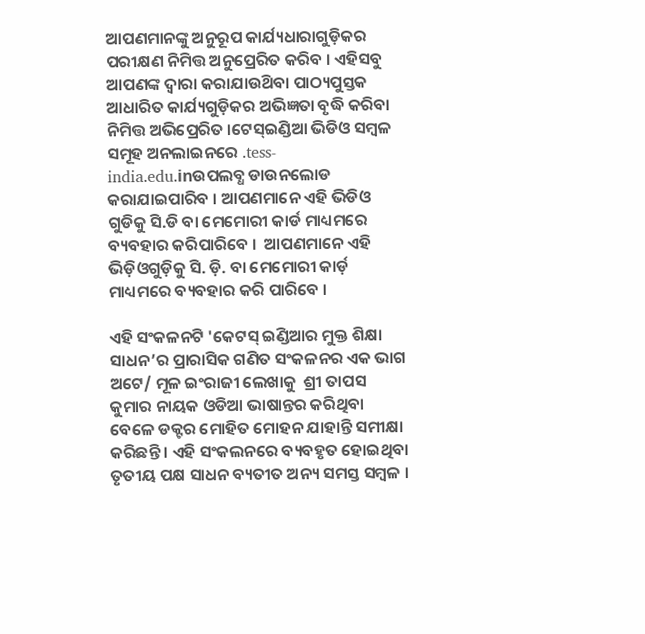ଆପଣମାନଙ୍କୁ ଅନୁରୂପ କାର୍ଯ୍ୟଧାରାଗୁଡ଼ିକର ପରୀକ୍ଷଣ ନିମିତ୍ତ ଅନୁପ୍ରେରିତ କରିବ । ଏହିସବୁ ଆପଣଙ୍କ ଦ୍ଵାରା କରାଯାଉଥ‌ିବା ପାଠ୍ୟପୁସ୍ତକ ଆଧାରିତ କାର୍ଯ୍ୟଗୁଡ଼ିକର ଅଭିଜ୍ଞତା ବୃଦ୍ଧି କରିବା ନିମିତ୍ତ ଅଭିପ୍ରେରିତ ।ଟେସ୍ଇଣ୍ଡିଆ ଭିଡିଓ ସମ୍ବଳ ସମୂହ ଅନଲାଇନରେ .tess-india.edu.inଉପଲବ୍ଧ ଡାଉନଲୋଡ କରାଯାଇପାରିବ । ଆପଣମାନେ ଏହି ଭିଡିଓ ଗୁଡିକୁ ସି.ଡି ବା ମେମୋରୀ କାର୍ଡ ମାଧ୍ୟମରେ ବ୍ୟବହାର କରିପାରିବେ ।  ଆପଣମାନେ ଏହି ଭିଡ଼ିଓଗୁଡ଼ିକୁ ସି. ଡ଼ି. ବା ମେମୋରୀ କାର୍ଡ଼ ମାଧ୍ୟମରେ ବ୍ୟବହାର କରି ପାରିବେ ।

ଏହି ସଂକଳନଟି 'କେଟସ୍ ଇଣ୍ଡିଆର ମୁକ୍ତ ଶିକ୍ଷା ସାଧନ’ର ପ୍ରାରାସିକ ଗଣିତ ସଂକଳନର ଏକ ଭାଗ ଅଟେ/ ମୂଳ ଇଂରାଜୀ ଲେଖାକୁ  ଶ୍ରୀ ତାପସ କୁମାର ନାୟକ ଓଡିଆ ଭାଷାନ୍ତର କରିଥିବା ବେଳେ ଡକ୍ଟର ମୋହିତ ମୋହନ ଯାହାନ୍ତି ସମୀକ୍ଷା କରିଛନ୍ତି । ଏହି ସଂକଲନରେ ବ୍ୟବହୃତ ହୋଇଥିବା ତୃତୀୟ ପକ୍ଷ ସାଧନ ବ୍ୟତୀତ ଅନ୍ୟ ସମସ୍ତ ସମ୍ବଳ ।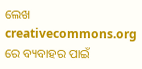ଲେଖ creativecommons.org ରେ ବ୍ୟବାହର ପାଇଁ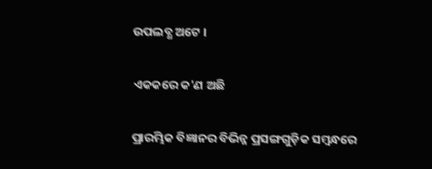ଉପଲବ୍ଧ ଅଟେ ।

ଏକକରେ କ'ଣ ଅଛି

ପ୍ରାରମ୍ଭିକ ବିଜ୍ଞାନର ବିଭିନ୍ନ ପ୍ରସଙ୍ଗଗୁଡ଼ିକ ସମ୍ବନ୍ଧରେ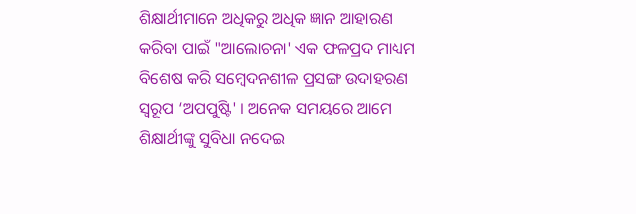ଶିକ୍ଷାର୍ଥୀମାନେ ଅଧିକରୁ ଅଧିକ ଜ୍ଞାନ ଆହାରଣ କରିବା ପାଇଁ "ଆଲୋଚନା' ଏକ ଫଳପ୍ରଦ ମାଧ୍ୟମ ବିଶେଷ କରି ସମ୍ବେଦନଶୀଳ ପ୍ରସଙ୍ଗ ଉଦାହରଣ ସ୍ଵରୂପ ‘ଅପପୁଷ୍ଟି' । ଅନେକ ସମୟରେ ଆମେ ଶିକ୍ଷାର୍ଥୀଙ୍କୁ ସୁବିଧା ନଦେଇ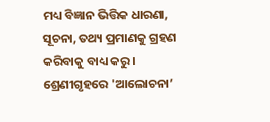ମଧ୍ୟ ବିଜ୍ଞାନ ଭିତ୍ତିକ ଧାରଣା, ସୂଚନା, ତଥ୍ୟ ପ୍ରମାଣକୁ ଗ୍ରହଣ କରିବାକୁ ବାଧ୍ୟ କରୁ । ଶ୍ରେଣୀଗୃହରେ 'ଆଲୋଚନା’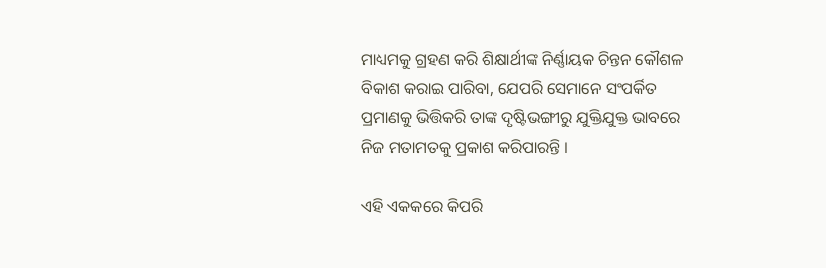ମାଧ୍ୟମକୁ ଗ୍ରହଣ କରି ଶିକ୍ଷାର୍ଥୀଙ୍କ ନିର୍ଣ୍ଣାୟକ ଚିନ୍ତନ କୌଶଳ ବିକାଶ କରାଇ ପାରିବା, ଯେପରି ସେମାନେ ସଂପର୍କିତ ପ୍ରମାଣକୁ ଭିତ୍ତିକରି ତାଙ୍କ ଦୃଷ୍ଟିଭଙ୍ଗୀରୁ ଯୁକ୍ତିଯୁକ୍ତ ଭାବରେ ନିଜ ମତାମତକୁ ପ୍ରକାଶ କରିପାରନ୍ତି ।

ଏହି ଏକକରେ କିପରି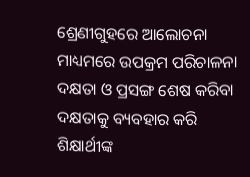ଶ୍ରେଣୀଗୁହରେ ଆଲୋଚନା ମାଧ୍ୟମରେ ଉପକ୍ରମ ପରିଚାଳନା ଦକ୍ଷତା ଓ ପ୍ରସଙ୍ଗ ଶେଷ କରିବା ଦକ୍ଷତାକୁ ବ୍ୟବହାର କରି ଶିକ୍ଷାର୍ଥୀଙ୍କ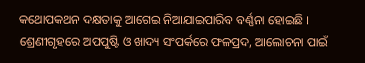କଥୋପକଥନ ଦକ୍ଷତାକୁ ଆଗେଇ ନିଆଯାଇପାରିବ ବର୍ଣ୍ଣନା ହୋଇଛି । ଶ୍ରେଣୀଗୃହରେ ଅପପୁଷ୍ଟି ଓ ଖାଦ୍ୟ ସଂପର୍କରେ ଫଳପ୍ରଦ, ଆଲୋଚନା ପାଇଁ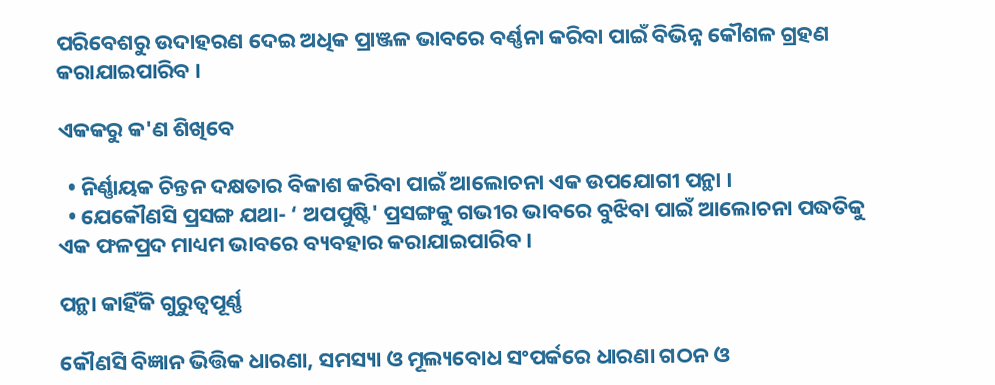ପରିବେଶରୁ ଉଦାହରଣ ଦେଇ ଅଧିକ ପ୍ରାଞ୍ଜଳ ଭାବରେ ବର୍ଣ୍ଣନା କରିବା ପାଇଁ ବିଭିନ୍ନ କୌଶଳ ଗ୍ରହଣ କରାଯାଇପାରିବ ।

ଏକକରୁ କ'ଣ ଶିଖିବେ

  • ନିର୍ଣ୍ଣାୟକ ଚିନ୍ତନ ଦକ୍ଷତାର ବିକାଶ କରିବା ପାଇଁ ଆଲୋଚନା ଏକ ଉପଯୋଗୀ ପନ୍ଥା ।
  • ଯେକୌଣସି ପ୍ରସଙ୍ଗ ଯଥା- ‘ ଅପପୁଷ୍ଟି' ପ୍ରସଙ୍ଗକୁ ଗଭୀର ଭାବରେ ବୁଝିବା ପାଇଁ ଆଲୋଚନା ପଦ୍ଧତିକୁ ଏକ ଫଳପ୍ରଦ ମାଧ୍ୟମ ଭାବରେ ବ୍ୟବହାର କରାଯାଇପାରିବ ।

ପନ୍ଥା କାହିଁକି ଗୁରୁତ୍ଵପୂର୍ଣ୍ଣ

କୌଣସି ବିଜ୍ଞାନ ଭିତ୍ତିକ ଧାରଣା, ସମସ୍ୟା ଓ ମୂଲ୍ୟବୋଧ ସଂପର୍କରେ ଧାରଣା ଗଠନ ଓ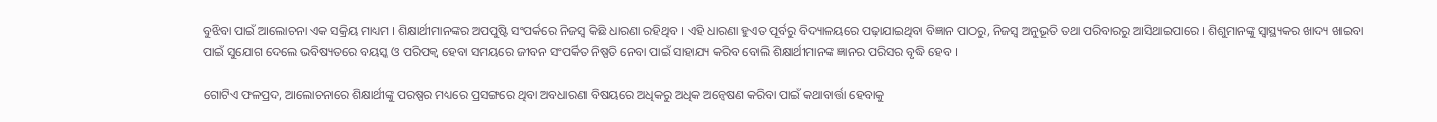ବୁଝିବା ପାଇଁ ଆଲୋଚନା ଏକ ସକ୍ରିୟ ମାଧ୍ୟମ । ଶିକ୍ଷାର୍ଥୀମାନଙ୍କର ଅପପୁଷ୍ଟି ସଂପର୍କରେ ନିଜସ୍ଵ କିଛି ଧାରଣା ରହିଥିବ । ଏହି ଧାରଣା ହୁଏତ ପୂର୍ବରୁ ବିଦ୍ୟାଳୟରେ ପଢ଼ାଯାଇଥିବା ବିଜ୍ଞାନ ପାଠରୁ, ନିଜସ୍ଵ ଅନୁଭୂତି ତଥା ପରିବାରରୁ ଆସିଥାଇପାରେ । ଶିଶୁମାନଙ୍କୁ ସ୍ଵାସ୍ଥ୍ୟକର ଖାଦ୍ୟ ଖାଇବା ପାଇଁ ସୁଯୋଗ ଦେଲେ ଭବିଷ୍ୟତରେ ବୟସ୍କ ଓ ପରିପକ୍ଵ ହେବା ସମୟରେ ଜୀବନ ସଂପର୍କିତ ନିଷ୍ପତି ନେବା ପାଇଁ ସାହାଯ୍ୟ କରିବ ବୋଲି ଶିକ୍ଷାର୍ଥୀମାନଙ୍କ ଜ୍ଞାନର ପରିସର ବୃଦ୍ଧି ହେବ ।

ଗୋଟିଏ ଫଳପ୍ରଦ, ଆଲୋଚନାରେ ଶିକ୍ଷାର୍ଥୀଙ୍କୁ ପରଷ୍ପର ମଧ୍ୟରେ ପ୍ରସଙ୍ଗରେ ଥିବା ଅବଧାରଣା ବିଷୟରେ ଅଧିକରୁ ଅଧିକ ଅନ୍ୱେଷଣ କରିବା ପାଇଁ କଥାବାର୍ତ୍ତା ହେବାକୁ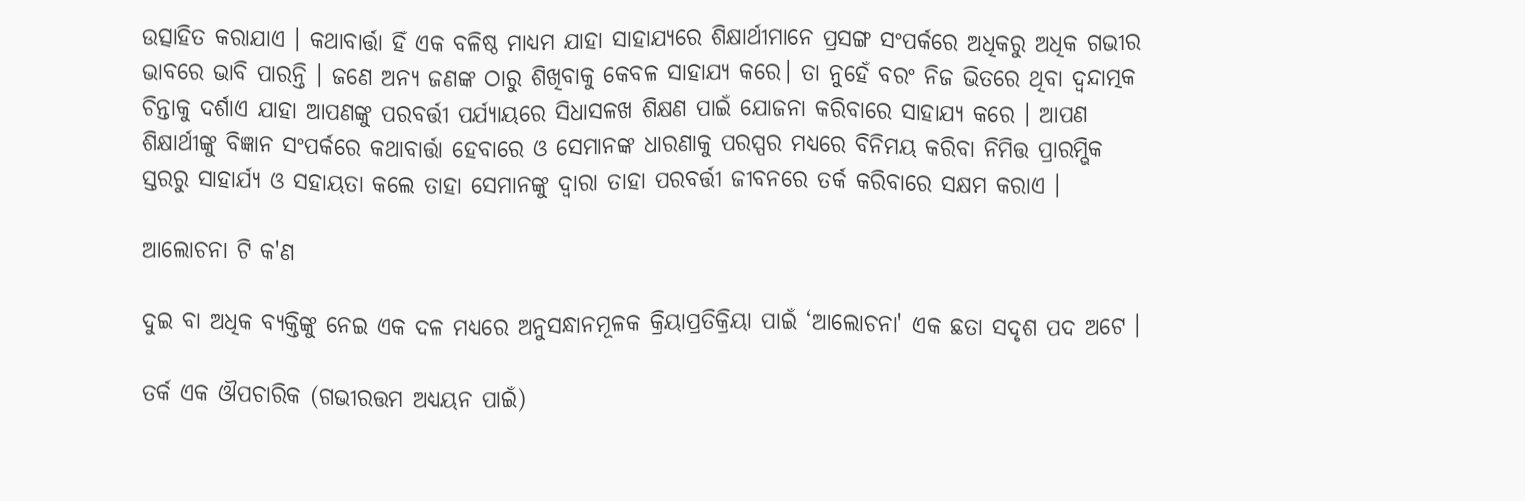ଉତ୍ସାହିତ କରାଯାଏ । କଥାବାର୍ତ୍ତା ହିଁ ଏକ ବଳିଷ୍ଠ ମାଧ୍ୟମ ଯାହା ସାହାଯ୍ୟରେ ଶିକ୍ଷାର୍ଥୀମାନେ ପ୍ରସଙ୍ଗ ସଂପର୍କରେ ଅଧିକରୁ ଅଧିକ ଗଭୀର ଭାବରେ ଭାବି ପାରନ୍ତି । ଜଣେ ଅନ୍ୟ ଜଣଙ୍କ ଠାରୁ ଶିଖିବାକୁ କେବଳ ସାହାଯ୍ୟ କରେ। ତା ନୁହେଁ ବରଂ ନିଜ ଭିତରେ ଥିବା ଦ୍ଵନ୍ଦାତ୍ମକ ଚିନ୍ତାକୁ ଦର୍ଶାଏ ଯାହା ଆପଣଙ୍କୁ ପରବର୍ତ୍ତୀ ପର୍ଯ୍ୟାୟରେ ସିଧାସଳଖ ଶିକ୍ଷଣ ପାଇଁ ଯୋଜନା କରିବାରେ ସାହାଯ୍ୟ କରେ । ଆପଣ ଶିକ୍ଷାର୍ଥୀଙ୍କୁ ବିଜ୍ଞାନ ସଂପର୍କରେ କଥାବାର୍ତ୍ତା ହେବାରେ ଓ ସେମାନଙ୍କ ଧାରଣାକୁ ପରସ୍ପର ମଧ୍ୟରେ ବିନିମୟ କରିବା ନିମିତ୍ତ ପ୍ରାରମ୍ଭିକ ସ୍ତରରୁ ସାହାର୍ଯ୍ୟ ଓ ସହାୟତା କଲେ ତାହା ସେମାନଙ୍କୁ ଦ୍ଵାରା ତାହା ପରବର୍ତ୍ତୀ ଜୀବନରେ ତର୍କ କରିବାରେ ସକ୍ଷମ କରାଏ ।

ଆଲୋଚନା ଟି କ'ଣ

ଦୁଇ ବା ଅଧିକ ବ୍ୟକ୍ତିଙ୍କୁ ନେଇ ଏକ ଦଳ ମଧ୍ୟରେ ଅନୁସନ୍ଧାନମୂଳକ କ୍ରିୟାପ୍ରତିକ୍ରିୟା ପାଇଁ ‘ଆଲୋଚନା' ଏକ ଛତା ସଦୃଶ ପଦ ଅଟେ ।

ତର୍କ ଏକ ଔପଚାରିକ (ଗଭୀରତ୍ତମ ଅଧ୍ୟୟନ ପାଇଁ)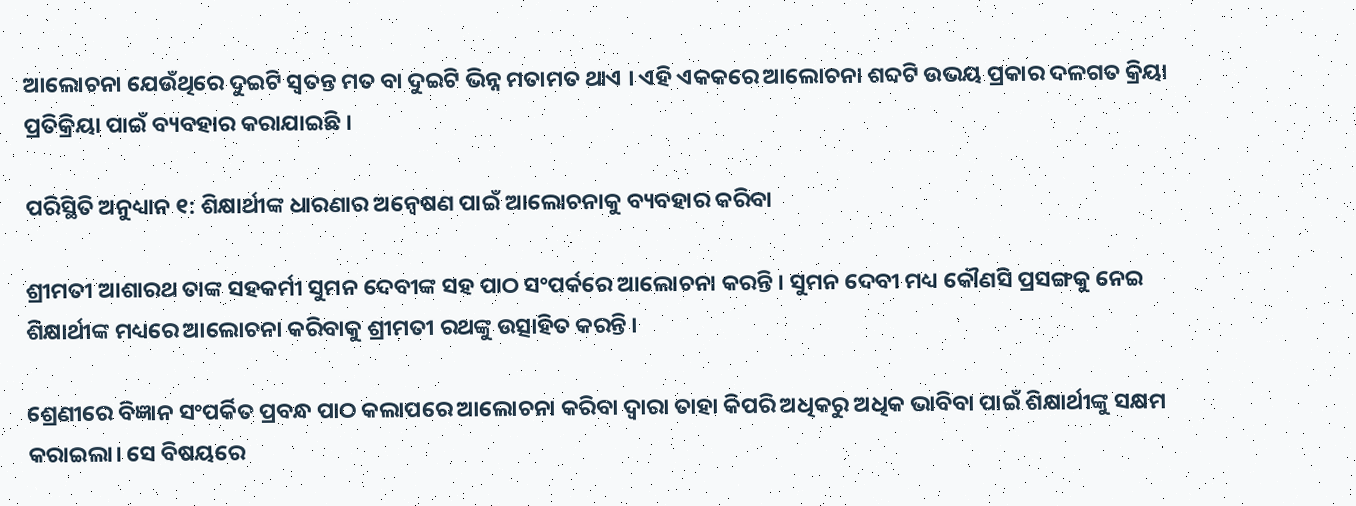ଆଲୋଚନା ଯେଉଁଥିରେ ଦୁଇଟି ସ୍ଵତନ୍ତ ମତ ବା ଦୁଇଟି ଭିନ୍ନ ମତାମତ ଥାଏ । ଏହି ଏକକରେ ଆଲୋଚନା ଶବ୍ଦଟି ଉଭୟ ପ୍ରକାର ଦଳଗତ କ୍ରିୟା ପ୍ରତିକ୍ରିୟା ପାଇଁ ବ୍ୟବହାର କରାଯାଇଛି ।

ପରିସ୍ଥିତି ଅନୁଧ୍ୟାନ ୧: ଶିକ୍ଷାର୍ଥୀଙ୍କ ଧାରଣାର ଅନ୍ୱେଷଣ ପାଇଁ ଆଲୋଚନାକୁ ବ୍ୟବହାର କରିବା

ଶ୍ରୀମତୀ ଆଶାରଥ ତାଙ୍କ ସହକର୍ମୀ ସୁମନ ଦେବୀଙ୍କ ସହ ପାଠ ସଂପର୍କରେ ଆଲୋଚନା କରନ୍ତି । ସୁମନ ଦେବୀ ମଧ୍ୟ କୌଣସି ପ୍ରସଙ୍ଗକୁ ନେଇ ଶିକ୍ଷାର୍ଥୀଙ୍କ ମଧ୍ୟରେ ଆଲୋଚନା କରିବାକୁ ଶ୍ରୀମତୀ ରଥଙ୍କୁ ଉତ୍ସାହିତ କରନ୍ତି ।

ଶ୍ରେଣୀରେ ବିଜ୍ଞାନ ସଂପର୍କିତ ପ୍ରବନ୍ଧ ପାଠ କଲାପରେ ଆଲୋଚନା କରିବା ଦ୍ଵାରା ତାହା କିପରି ଅଧିକରୁ ଅଧିକ ଭାବିବା ପାଇଁ ଶିକ୍ଷାର୍ଥୀଙ୍କୁ ସକ୍ଷମ କରାଇଲା। ସେ ବିଷୟରେ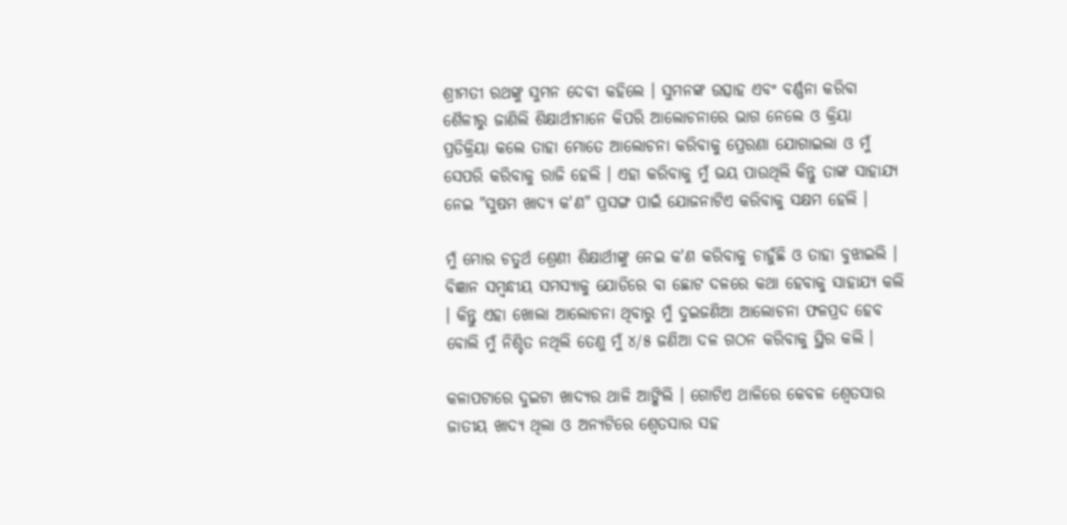ଶ୍ରୀମତୀ ରଥଙ୍କୁ ସୁମନ ଦେବୀ କହିଲେ । ସୁମନଙ୍କ ଉତ୍ସାହ ଏବଂ ବର୍ଣ୍ଣନା କରିବା ଶୈଳୀରୁ ଜାଣିଲି ଶିକ୍ଷାର୍ଥୀମାନେ କିପରି ଆଲୋଚନାରେ ଭାଗ ନେଲେ ଓ କ୍ରିୟା ପ୍ରତିକ୍ରିୟା କଲେ ତାହା ମୋତେ ଆଲୋଚନା କରିବାକୁ ପ୍ରେରଣା ଯୋଗାଇଲା ଓ ମୁଁ ସେପରି କରିବାକୁ ରାଜି ହେଲି । ଏହା କରିବାକୁ ମୁଁ ଭୟ ପାଉଥିଲି କିନ୍ତୁ ତାଙ୍କ ସାହାଯ୍ୟ ନେଇ "ସୁଷମ ଖାଦ୍ୟ କ'ଣ" ପ୍ରସଙ୍ଗ ପାଇଁ ଯୋଜନାଟିଏ କରିବାକୁ ସକ୍ଷମ ହେଲି ।

ମୁଁ ମୋର ଚତୁର୍ଥ ଶ୍ରେଣୀ ଶିକ୍ଷାର୍ଥୀଙ୍କୁ ନେଇ କ'ଣ କରିବାକୁ ଚାହୁଁଛି ଓ ତାହା ବୁଝାଇଲି । ବିଜ୍ଞାନ ସମ୍ବନ୍ଧୀୟ ସମସ୍ୟାକୁ ଯୋଡିରେ ବା ଛୋଟ ଦଳରେ କଥା ହେବାକୁ ସାହାଯ୍ୟ କଲି । କିନ୍ତୁ ଏହା ଖୋଲା ଆଲୋଚନା ଥିବାରୁ ମୁଁ ଦୁଇଜଣିଆ ଆଲୋଚନା ଫଳପ୍ରଦ ହେବ ବୋଲି ମୁଁ ନିଶ୍ଚିତ ନଥିଲି ତେଣୁ ମୁଁ ୪/୫ ଜଣିଆ ଦଳ ଗଠନ କରିବାକୁ ସ୍ଥିର କଲି ।

କଳାପଟାରେ ଦୁଇଟା ଖାଦ୍ୟର ଥାଳି ଆଙ୍କିଲି । ଗୋଟିଏ ଥାଳିରେ କେବଳ ଶ୍ଵେତସାର ଜାତୀୟ ଖାଦ୍ୟ ଥିଲା ଓ ଅନ୍ୟଟିରେ ଶ୍ଵେତସାର ସହ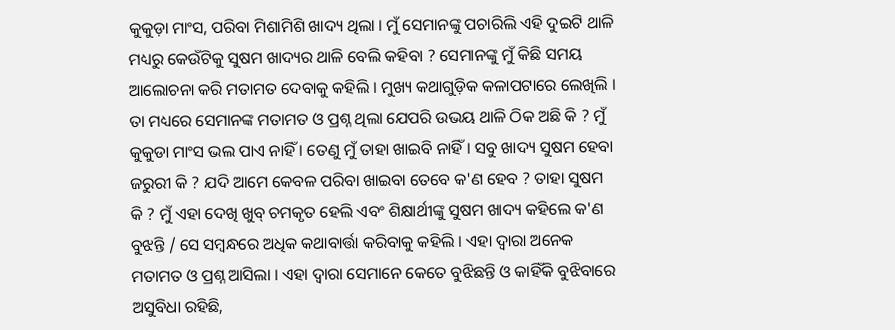କୁକୁଡ଼ା ମାଂସ, ପରିବା ମିଶାମିଶି ଖାଦ୍ୟ ଥିଲା । ମୁଁ ସେମାନଙ୍କୁ ପଚାରିଲି ଏହି ଦୁଇଟି ଥାଳି ମଧ୍ୟରୁ କେଉଁଟିକୁ ସୁଷମ ଖାଦ୍ୟର ଥାଳି ବେଲି କହିବା ? ସେମାନଙ୍କୁ ମୁଁ କିଛି ସମୟ ଆଲୋଚନା କରି ମତାମତ ଦେବାକୁ କହିଲି । ମୁଖ୍ୟ କଥାଗୁଡ଼ିକ କଳାପଟାରେ ଲେଖିଲି । ତା ମଧ୍ୟରେ ସେମାନଙ୍କ ମତାମତ ଓ ପ୍ରଶ୍ନ ଥିଲା ଯେପରି ଉଭୟ ଥାଳି ଠିକ ଅଛି କି ? ମୁଁ କୁକୁଡା ମାଂସ ଭଲ ପାଏ ନାହିଁ । ତେଣୁ ମୁଁ ତାହା ଖାଇବି ନାହିଁ । ସବୁ ଖାଦ୍ୟ ସୁଷମ ହେବା ଜରୁରୀ କି ? ଯଦି ଆମେ କେବଳ ପରିବା ଖାଇବା ତେବେ କ'ଣ ହେବ ? ତାହା ସୁଷମ କି ? ମୁଁ ଏହା ଦେଖି ଖୁବ୍ ଚମକୃତ ହେଲି ଏବଂ ଶିକ୍ଷାର୍ଥୀଙ୍କୁ ସୁଷମ ଖାଦ୍ୟ କହିଲେ କ'ଣ ବୁଝନ୍ତି / ସେ ସମ୍ବନ୍ଧରେ ଅଧିକ କଥାବାର୍ତ୍ତା କରିବାକୁ କହିଲି । ଏହା ଦ୍ଵାରା ଅନେକ ମତାମତ ଓ ପ୍ରଶ୍ନ ଆସିଲା । ଏହା ଦ୍ଵାରା ସେମାନେ କେତେ ବୁଝିଛନ୍ତି ଓ କାହିଁକି ବୁଝିବାରେ ଅସୁବିଧା ରହିଛି,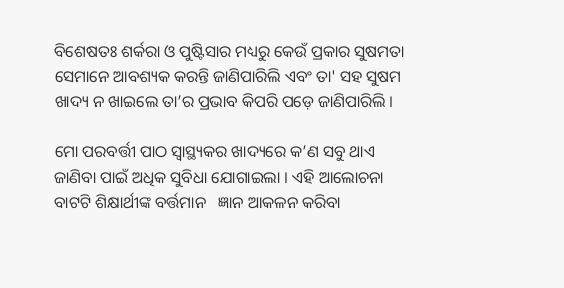ବିଶେଷତଃ ଶର୍କରା ଓ ପୁଷ୍ଟିସାର ମଧ୍ୟରୁ କେଉଁ ପ୍ରକାର ସୁଷମତା ସେମାନେ ଆବଶ୍ୟକ କରନ୍ତି ଜାଣିପାରିଲି ଏବଂ ତା' ସହ ସୁଷମ ଖାଦ୍ୟ ନ ଖାଇଲେ ତା’ର ପ୍ରଭାବ କିପରି ପଡ଼େ ଜାଣିପାରିଲି ।

ମୋ ପରବର୍ତ୍ତୀ ପାଠ ସ୍ଵାସ୍ଥ୍ୟକର ଖାଦ୍ୟରେ କ’ଣ ସବୁ ଥାଏ ଜାଣିବା ପାଇଁ ଅଧିକ ସୁବିଧା ଯୋଗାଇଲା । ଏହି ଆଲୋଚନା ବାଟଟି ଶିକ୍ଷାର୍ଥୀଙ୍କ ବର୍ତ୍ତମାନ   ଜ୍ଞାନ ଆକଳନ କରିବା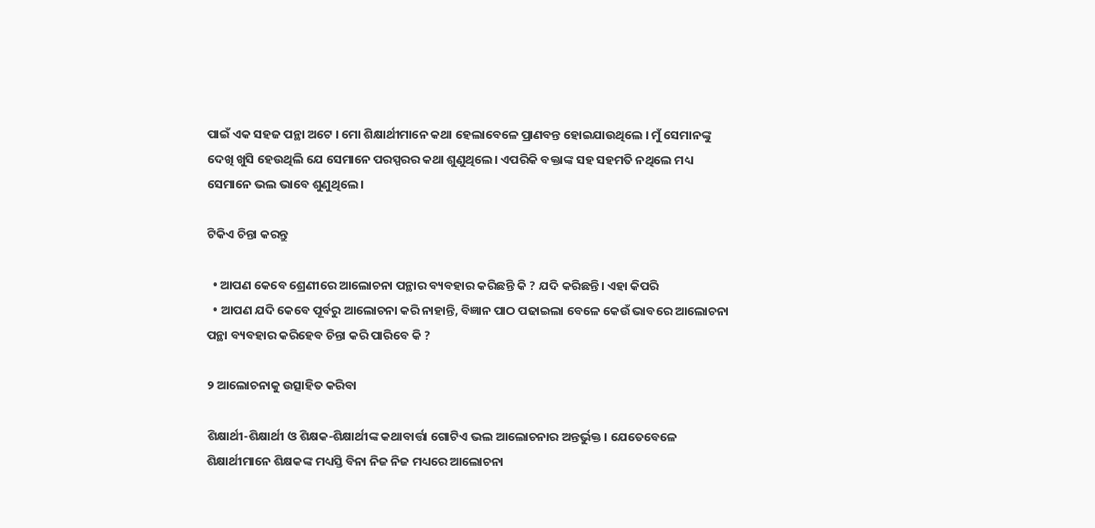ପାଇଁ ଏକ ସହଜ ପନ୍ଥା ଅଟେ । ମୋ ଶିକ୍ଷାର୍ଥୀମାନେ କଥା ହେଲାବେଳେ ପ୍ରାଣବନ୍ତ ହୋଇଯାଉଥିଲେ । ମୁଁ ସେମାନଙ୍କୁ ଦେଖି ଖୁସି ହେଉଥିଲି ଯେ ସେମାନେ ପରସ୍ପରର କଥା ଶୁଣୁଥିଲେ। ଏପରିକି ବକ୍ତାଙ୍କ ସହ ସହମତି ନଥିଲେ ମଧ୍ୟ ସେମାନେ ଭଲ ଭାବେ ଶୁଣୁଥିଲେ ।

ଟିକିଏ ଚିନ୍ତା କରନ୍ତୁ

  • ଆପଣ କେବେ ଶ୍ରେଣୀରେ ଆଲୋଚନା ପନ୍ଥାର ବ୍ୟବହାର କରିଛନ୍ତି କି ? ଯଦି କରିଛନ୍ତି। ଏହା କିପରି
  • ଆପଣ ଯଦି କେବେ ପୂର୍ବରୁ ଆଲୋଚନା କରି ନାହାନ୍ତି, ବିଜ୍ଞାନ ପାଠ ପଢାଇଲା ବେଳେ କେଉଁ ଭାବରେ ଆଲୋଚନା ପନ୍ଥା ବ୍ୟବହାର କରିହେବ ଚିନ୍ତା କରି ପାରିବେ କି ?

୨ ଆଲୋଚନାକୁ ଉତ୍ସାହିତ କରିବା

ଶିକ୍ଷାର୍ଥୀ-ଶିକ୍ଷାର୍ଥୀ ଓ ଶିକ୍ଷକ-ଶିକ୍ଷାର୍ଥୀଙ୍କ କଥାବାର୍ତ୍ତା ଗୋଟିଏ ଭଲ ଆଲୋଚନାର ଅନ୍ତର୍ଭୁକ୍ତ । ଯେତେବେଳେ ଶିକ୍ଷାର୍ଥୀମାନେ ଶିକ୍ଷକଙ୍କ ମଧ୍ୟସ୍ତି ବିନା ନିଜ ନିଜ ମଧ୍ୟରେ ଆଲୋଚନା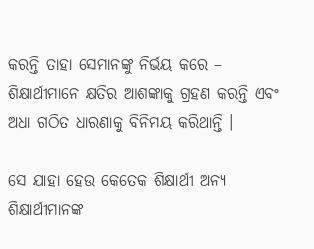କରନ୍ତି ତାହା ସେମାନଙ୍କୁ ନିର୍ଭୟ କରେ – ଶିକ୍ଷାର୍ଥୀମାନେ କ୍ଷତିର ଆଶଙ୍କାକୁ ଗ୍ରହଣ କରନ୍ତି ଏବଂ ଅଧା ଗଠିତ ଧାରଣାକୁ ବିନିମୟ କରିଥାନ୍ତି ।

ସେ ଯାହା ହେଉ କେତେକ ଶିକ୍ଷାର୍ଥୀ ଅନ୍ୟ ଶିକ୍ଷାର୍ଥୀମାନଙ୍କ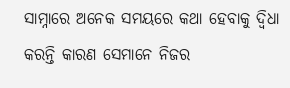ସାମ୍ନାରେ ଅନେକ ସମୟରେ କଥା ହେବାକୁ ଦ୍ଵିଧା କରନ୍ତି କାରଣ ସେମାନେ ନିଜର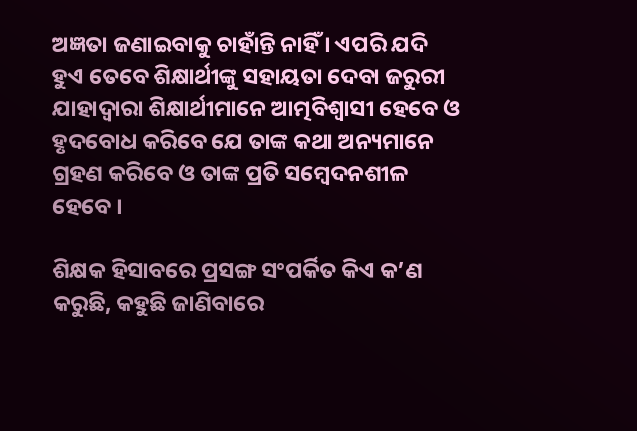ଅଜ୍ଞତା ଜଣାଇବାକୁ ଚାହାଁନ୍ତି ନାହିଁ । ଏପରି ଯଦି ହୁଏ ତେବେ ଶିକ୍ଷାର୍ଥୀଙ୍କୁ ସହାୟତା ଦେବା ଜରୁରୀ ଯାହାଦ୍ଵାରା ଶିକ୍ଷାର୍ଥୀମାନେ ଆତ୍ମବିଶ୍ଵାସୀ ହେବେ ଓ ହୃଦବୋଧ କରିବେ ଯେ ତାଙ୍କ କଥା ଅନ୍ୟମାନେ ଗ୍ରହଣ କରିବେ ଓ ତାଙ୍କ ପ୍ରତି ସମ୍ବେଦନଶୀଳ ହେବେ ।

ଶିକ୍ଷକ ହିସାବରେ ପ୍ରସଙ୍ଗ ସଂପର୍କିତ କିଏ କ’ଣ କରୁଛି, କହୁଛି ଜାଣିବାରେ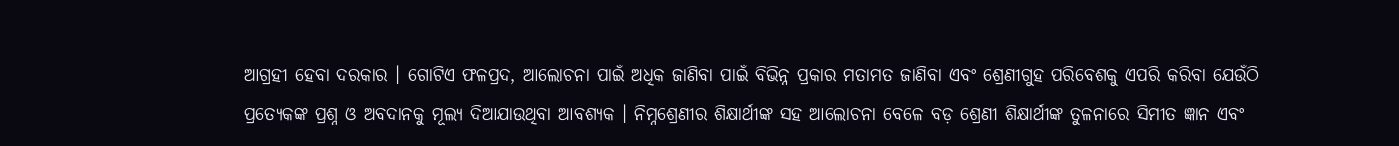ଆଗ୍ରହୀ ହେବା ଦରକାର । ଗୋଟିଏ ଫଳପ୍ରଦ, ଆଲୋଚନା ପାଇଁ ଅଧିକ ଜାଣିବା ପାଇଁ ବିଭିନ୍ନ ପ୍ରକାର ମତାମତ ଜାଣିବା ଏବଂ ଶ୍ରେଣୀଗୁହ ପରିବେଶକୁ ଏପରି କରିବା ଯେଉଁଠି ପ୍ରତ୍ୟେକଙ୍କ ପ୍ରଶ୍ନ ଓ ଅବଦାନକୁ ମୂଲ୍ୟ ଦିଆଯାଉଥିବା ଆବଶ୍ୟକ । ନିମ୍ନଶ୍ରେଣୀର ଶିକ୍ଷାର୍ଥୀଙ୍କ ସହ ଆଲୋଚନା ବେଳେ ବଡ଼ ଶ୍ରେଣୀ ଶିକ୍ଷାର୍ଥୀଙ୍କ ତୁଳନାରେ ସିମୀତ ଜ୍ଞାନ ଏବଂ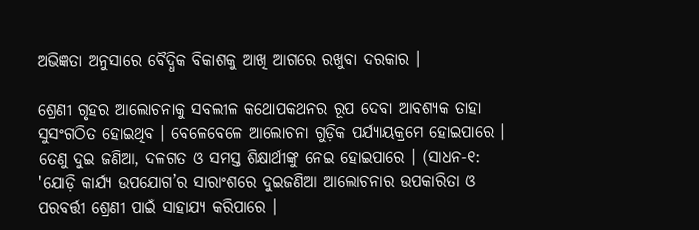ଅଭିଜ୍ଞତା ଅନୁସାରେ ବୈଦ୍ଧିକ ବିକାଶକୁ ଆଖି ଆଗରେ ରଖୁବା ଦରକାର ।

ଶ୍ରେଣୀ ଗୃହର ଆଲୋଚନାକୁ ସବଲୀଳ କଥୋପକଥନର ରୂପ ଦେବା ଆବଶ୍ୟକ ତାହା ସୁସଂଗଠିତ ହୋଇଥିବ । ବେଳେବେଳେ ଆଲୋଚନା ଗୁଡ଼ିକ ପର୍ଯ୍ୟାୟକ୍ରମେ ହୋଇପାରେ । ତେଣୁ ଦୁଇ ଜଣିଆ, ଦଳଗତ ଓ ସମସ୍ତ ଶିକ୍ଷାର୍ଥୀଙ୍କୁ ନେଇ ହୋଇପାରେ । (ସାଧନ-୧: 'ଯୋଡ଼ି କାର୍ଯ୍ୟ ଉପଯୋଗ’ର ସାରାଂଶରେ ଦୁଇଜଣିଆ ଆଲୋଚନାର ଉପକାରିତା ଓ ପରବର୍ତ୍ତୀ ଶ୍ରେଣୀ ପାଇଁ ସାହାଯ୍ୟ କରିପାରେ ।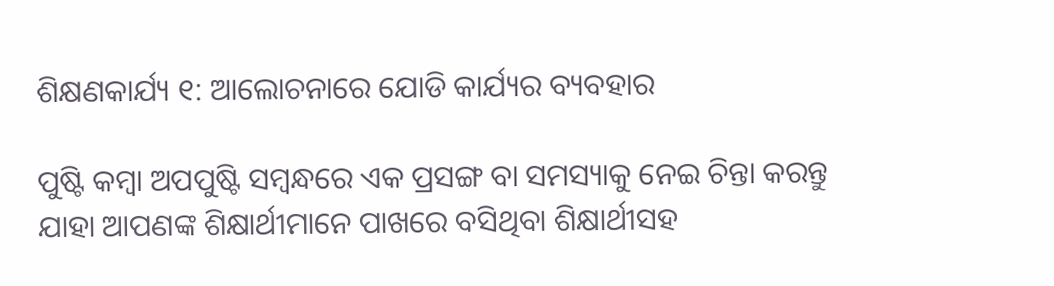ଶିକ୍ଷଣକାର୍ଯ୍ୟ ୧: ଆଲୋଚନାରେ ଯୋଡି କାର୍ଯ୍ୟର ବ୍ୟବହାର

ପୁଷ୍ଟି କମ୍ବା ଅପପୁଷ୍ଟି ସମ୍ବନ୍ଧରେ ଏକ ପ୍ରସଙ୍ଗ ବା ସମସ୍ୟାକୁ ନେଇ ଚିନ୍ତା କରନ୍ତୁ ଯାହା ଆପଣଙ୍କ ଶିକ୍ଷାର୍ଥୀମାନେ ପାଖରେ ବସିଥିବା ଶିକ୍ଷାର୍ଥୀସହ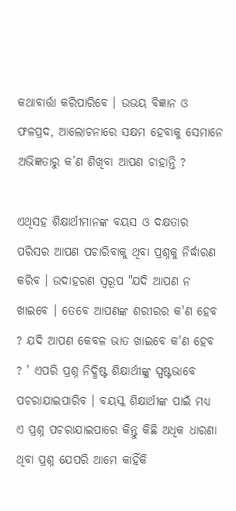କଥାବାର୍ତ୍ତା କରିପାରିବେ । ଉଭୟ ବିଜ୍ଞାନ ଓ ଫଳପ୍ରଦ, ଆଲୋଚନାରେ ସକ୍ଷମ ହେବାକୁ ସେମାନେ ଅଭିଜ୍ଞତାରୁ କ’ଣ ଶିଖିବା ଆପଣ ଚାହାନ୍ତି ?

ଏଥିସହ ଶିକ୍ଷାର୍ଥୀମାନଙ୍କ ବୟସ ଓ ଦକ୍ଷତାର ପରିସର ଆପଣ ପଚାରିବାକୁ ଥିବା ପ୍ରଶ୍ନକୁ ନିର୍ଦ୍ଧାରଣ କରିବ । ଉଦାହରଣ ସ୍ଵରୂପ "ଯଦି ଆପଣ ନ ଖାଇବେ । ତେବେ ଆପଣଙ୍କ ଶରୀରର କ'ଣ ହେବ ? ଯଦି ଆପଣ କେବଳ ଭାତ ଖାଇବେ କ'ଣ ହେବ ? ' ଏପରି ପ୍ରଶ୍ନ ନିଦ୍ଧିଷ୍ଟ ଶିକ୍ଷାର୍ଥୀଙ୍କୁ ସ୍ପଷ୍ଟଭାବେ ପଚରାଯାଇପାରିବ । ବୟସ୍କ ଶିକ୍ଷାର୍ଥୀଙ୍କ ପାଇଁ ମଧ୍ୟ ଏ ପ୍ରଶ୍ନ ପଚରାଯାଇପାରେ କିନ୍ତୁ କିଛି ଅଧିକ ଧାରଣା ଥିବା ପ୍ରଶ୍ନ ଯେପରି ଆମେ କାହିଁକି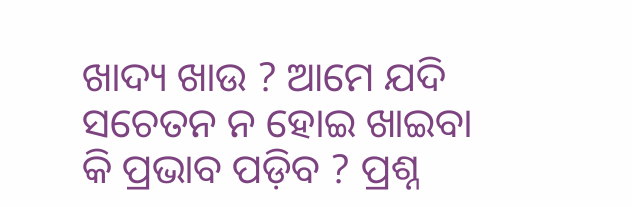ଖାଦ୍ୟ ଖାଉ ? ଆମେ ଯଦି ସଚେତନ ନ ହୋଇ ଖାଇବା କି ପ୍ରଭାବ ପଡ଼ିବ ? ପ୍ରଶ୍ନ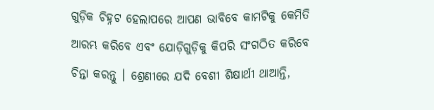ଗୁଡ଼ିକ ଚିହ୍ନଟ ହେଲାପରେ ଆପଣ ଭାବିବେ କାମଟିକୁ କେମିତି ଆରମ୍ଭ କରିବେ ଏବଂ ଯୋଡ଼ିଗୁଡ଼ିକୁ କିପରି ସଂଗଠିତ କରିବେ ଚିନ୍ତା କରନ୍ତୁ । ଶ୍ରେଣୀରେ ଯଦି ବେଶୀ ଶିକ୍ଷାର୍ଥୀ ଥାଆନ୍ତି,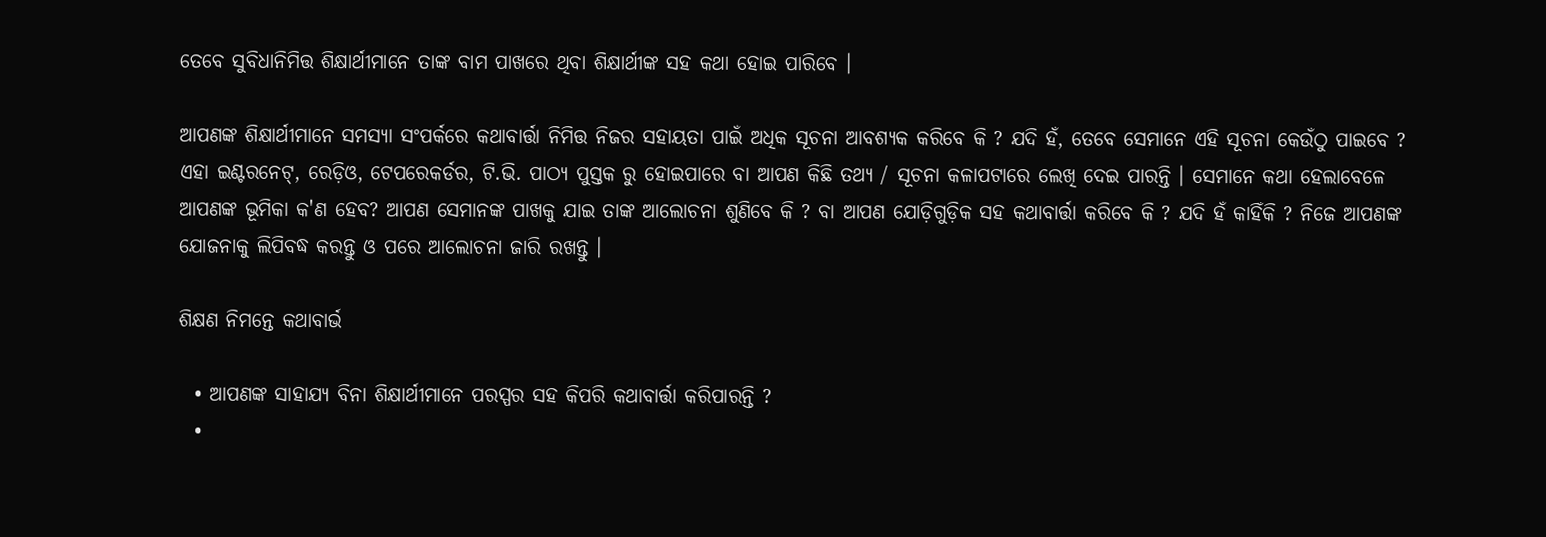ତେବେ ସୁବିଧାନିମିତ୍ତ ଶିକ୍ଷାର୍ଥୀମାନେ ତାଙ୍କ ବାମ ପାଖରେ ଥିବା ଶିକ୍ଷାର୍ଥୀଙ୍କ ସହ କଥା ହୋଇ ପାରିବେ ।

ଆପଣଙ୍କ ଶିକ୍ଷାର୍ଥୀମାନେ ସମସ୍ୟା ସଂପର୍କରେ କଥାବାର୍ତ୍ତା ନିମିତ୍ତ ନିଜର ସହାୟତା ପାଇଁ ଅଧିକ ସୂଚନା ଆବଶ୍ୟକ କରିବେ କି ? ଯଦି ହଁ, ତେବେ ସେମାନେ ଏହି ସୂଚନା କେଉଁଠୁ ପାଇବେ ? ଏହା ଇଣ୍ଟରନେଟ୍, ରେଡ଼ିଓ, ଟେପରେକର୍ଡର, ଟି.ଭି. ପାଠ୍ୟ ପୁସ୍ତକ ରୁ ହୋଇପାରେ ବା ଆପଣ କିଛି ତଥ୍ୟ / ସୂଚନା କଳାପଟାରେ ଲେଖି ଦେଇ ପାରନ୍ତି । ସେମାନେ କଥା ହେଲାବେଳେ ଆପଣଙ୍କ ଭୂମିକା କ'ଣ ହେବ? ଆପଣ ସେମାନଙ୍କ ପାଖକୁ ଯାଇ ତାଙ୍କ ଆଲୋଚନା ଶୁଣିବେ କି ? ବା ଆପଣ ଯୋଡ଼ିଗୁଡ଼ିକ ସହ କଥାବାର୍ତ୍ତା କରିବେ କି ? ଯଦି ହଁ କାହିଁକି ? ନିଜେ ଆପଣଙ୍କ ଯୋଜନାକୁ ଲିପିବଦ୍ଧ କରନ୍ତୁ ଓ ପରେ ଆଲୋଚନା ଜାରି ରଖନ୍ତୁ ।

ଶିକ୍ଷଣ ନିମନ୍ତେ କଥାବାର୍ଭ

  • ଆପଣଙ୍କ ସାହାଯ୍ୟ ବିନା ଶିକ୍ଷାର୍ଥୀମାନେ ପରସ୍ପର ସହ କିପରି କଥାବାର୍ତ୍ତା କରିପାରନ୍ତି ?
  •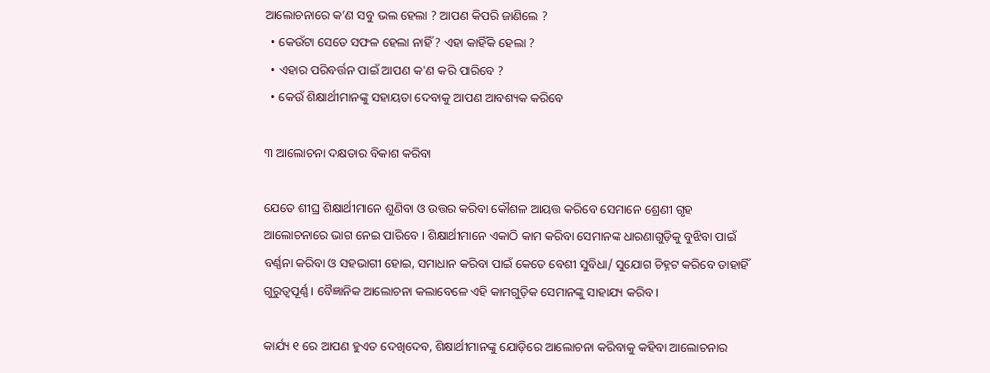ଆଲୋଚନାରେ କ’ଣ ସବୁ ଭଲ ହେଲା ? ଆପଣ କିପରି ଜାଣିଲେ ?
  • କେଉଁଟା ସେତେ ସଫଳ ହେଲା ନାହିଁ ? ଏହା କାହିଁକି ହେଲା ?
  • ଏହାର ପରିବର୍ତ୍ତନ ପାଇଁ ଆପଣ କ'ଣ କରି ପାରିବେ ?
  • କେଉଁ ଶିକ୍ଷାର୍ଥୀମାନଙ୍କୁ ସହାୟତା ଦେବାକୁ ଆପଣ ଆବଶ୍ୟକ କରିବେ

୩ ଆଲୋଚନା ଦକ୍ଷତାର ବିକାଶ କରିବା

ଯେତେ ଶୀଘ୍ର ଶିକ୍ଷାର୍ଥୀମାନେ ଶୁଣିବା ଓ ଉତ୍ତର କରିବା କୌଶଳ ଆୟତ୍ତ କରିବେ ସେମାନେ ଶ୍ରେଣୀ ଗୃହ ଆଲୋଚନାରେ ଭାଗ ନେଇ ପାରିବେ । ଶିକ୍ଷାର୍ଥୀମାନେ ଏକାଠି କାମ କରିବା ସେମାନଙ୍କ ଧାରଣାଗୁଡ଼ିକୁ ବୁଝିବା ପାଇଁ ବର୍ଣ୍ଣନା କରିବା ଓ ସହଭାଗୀ ହୋଇ, ସମାଧାନ କରିବା ପାଇଁ କେତେ ବେଶୀ ସୁବିଧା/ ସୁଯୋଗ ଚିହ୍ନଟ କରିବେ ତାହାହିଁ ଗୁରୁତ୍ଵପୂର୍ଣ୍ଣ । ବୈଜ୍ଞାନିକ ଆଲୋଚନା କଲାବେଳେ ଏହି କାମଗୁଡ଼ିକ ସେମାନଙ୍କୁ ସାହାଯ୍ୟ କରିବ ।

କାର୍ଯ୍ୟ ୧ ରେ ଆପଣ ହୁଏତ ଦେଖିଦେବ, ଶିକ୍ଷାର୍ଥୀମାନଙ୍କୁ ଯୋଡ଼ିରେ ଆଲୋଚନା କରିବାକୁ କହିବା ଆଲୋଚନାର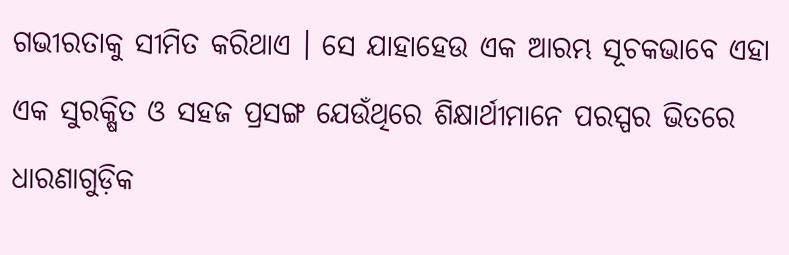ଗଭୀରତାକୁ ସୀମିତ କରିଥାଏ । ସେ ଯାହାହେଉ ଏକ ଆରମ୍ଭ ସୂଚକଭାବେ ଏହା ଏକ ସୁରକ୍ଷିତ ଓ ସହଜ ପ୍ରସଙ୍ଗ ଯେଉଁଥିରେ ଶିକ୍ଷାର୍ଥୀମାନେ ପରସ୍ପର ଭିତରେ ଧାରଣାଗୁଡ଼ିକ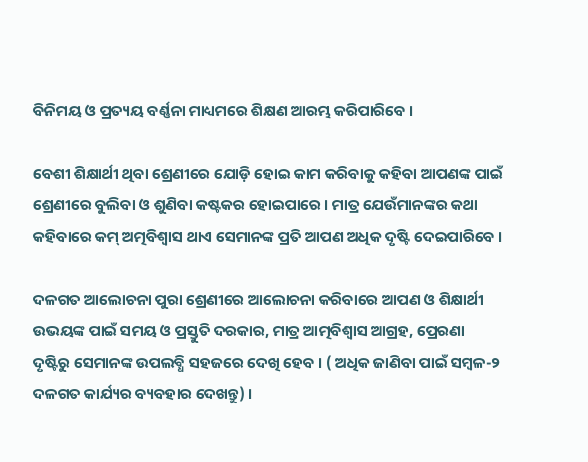ବିନିମୟ ଓ ପ୍ରତ୍ୟୟ ବର୍ଣ୍ଣନା ମାଧ୍ୟମରେ ଶିକ୍ଷଣ ଆରମ୍ଭ କରିପାରିବେ ।

ବେଶୀ ଶିକ୍ଷାର୍ଥୀ ଥିବା ଶ୍ରେଣୀରେ ଯୋଡ଼ି ହୋଇ କାମ କରିବାକୁ କହିବା ଆପଣଙ୍କ ପାଇଁ ଶ୍ରେଣୀରେ ବୁଲିବା ଓ ଶୁଣିବା କଷ୍ଟକର ହୋଇପାରେ । ମାତ୍ର ଯେଉଁମାନଙ୍କର କଥା କହିବାରେ କମ୍ ଅତ୍ମବିଶ୍ଵାସ ଥାଏ ସେମାନଙ୍କ ପ୍ରତି ଆପଣ ଅଧିକ ଦୃଷ୍ଟି ଦେଇପାରିବେ ।

ଦଳଗତ ଆଲୋଚନା ପୁରା ଶ୍ରେଣୀରେ ଆଲୋଚନା କରିବାରେ ଆପଣ ଓ ଶିକ୍ଷାର୍ଥୀ ଉଭୟଙ୍କ ପାଇଁ ସମୟ ଓ ପ୍ରସ୍ତୁତି ଦରକାର, ମାତ୍ର ଆତ୍ମବିଶ୍ଵାସ ଆଗ୍ରହ, ପ୍ରେରଣା ଦୃଷ୍ଟିରୁ ସେମାନଙ୍କ ଉପଲବ୍ଧି ସହଜରେ ଦେଖି ହେବ । ( ଅଧିକ ଜାଣିବା ପାଇଁ ସମ୍ବଳ-୨ ଦଳଗତ କାର୍ଯ୍ୟର ବ୍ୟବହାର ଦେଖନ୍ତୁ) ।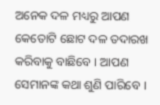ଅନେକ ଦଳ ମଧ୍ୟରୁ ଆପଣ କେତୋଟି ଛୋଟ ଦଳ ତଦାରଖ କରିବାକୁ ବାଛିବେ । ଆପଣ ସେମାନଙ୍କ କଥା ଶୁଣି ପାରିବେ ।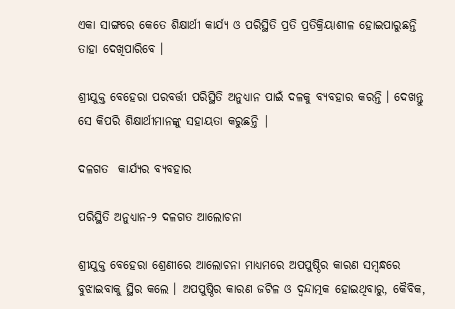ଏକା ସାଙ୍ଗରେ କେତେ ଶିକ୍ଷାର୍ଥୀ କାର୍ଯ୍ୟ ଓ ପରିସ୍ଥିତି ପ୍ରତି ପ୍ରତିକ୍ରିୟାଶୀଳ ହୋଇପାରୁଛନ୍ତି ତାହା ଦେଖିପାରିବେ ।

ଶ୍ରୀଯୁକ୍ତ ବେହେରା ପରବର୍ତ୍ତୀ ପରିସ୍ଥିତି ଅନୁଧ୍ୟାନ ପାଇଁ ଦଳକୁ ବ୍ୟବହାର କରନ୍ତି । ଦେଖନ୍ତୁ ସେ କିପରି ଶିକ୍ଷାର୍ଥୀମାନଙ୍କୁ ସହାୟତା କରୁଛନ୍ତି |

ଦଳଗତ  କାର୍ଯ୍ୟର ବ୍ୟବହାର

ପରିସ୍ଥିତି ଅନୁଧ୍ୟାନ-୨ ଦଳଗତ ଆଲୋଚନା

ଶ୍ରୀଯୁକ୍ତ ବେହେରା ଶ୍ରେଣୀରେ ଆଲୋଚନା ମାଧ୍ୟମରେ ଅପପୁଷ୍ଠିର କାରଣ ସମ୍ବନ୍ଧରେ ବୁଝାଇବାକୁ ସ୍ଥିର କଲେ । ଅପପୁଷ୍ଠିର କାରଣ ଜଟିଳ ଓ ଦ୍ଵନ୍ଦାତ୍ମକ ହୋଇଥିବାରୁ, କୈବିକ,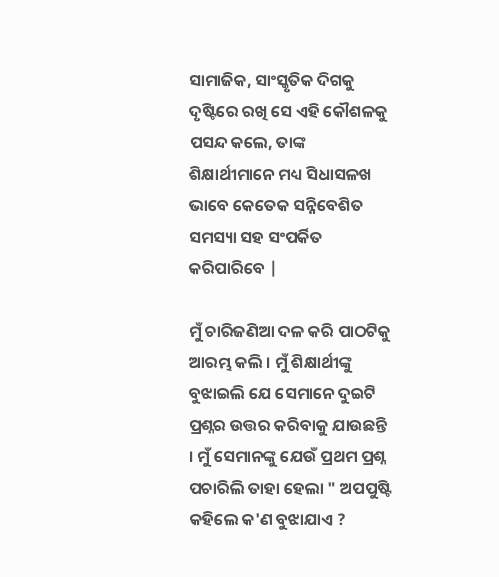ସାମାଜିକ, ସାଂସ୍କୃତିକ ଦିଗକୁ ଦୃଷ୍ଟିରେ ରଖି ସେ ଏହି କୌଶଳକୁ ପସନ୍ଦ କଲେ, ତାଙ୍କ ଶିକ୍ଷାର୍ଥୀମାନେ ମଧ୍ୟ ସିଧାସଳଖ ଭାବେ କେତେକ ସନ୍ନିବେଶିତ ସମସ୍ୟା ସହ ସଂପର୍କିତ କରିପାରିବେ |

ମୁଁ ଚାରିଜଣିଆ ଦଳ କରି ପାଠଟିକୁ ଆରମ୍ଭ କଲି । ମୁଁ ଶିକ୍ଷାର୍ଥୀଙ୍କୁ ବୁଝାଇଲି ଯେ ସେମାନେ ଦୁଇଟି ପ୍ରଶ୍ନର ଉତ୍ତର କରିବାକୁ ଯାଉଛନ୍ତି । ମୁଁ ସେମାନଙ୍କୁ ଯେଉଁ ପ୍ରଥମ ପ୍ରଶ୍ନ ପଚାରିଲି ତାହା ହେଲା " ଅପପୁଷ୍ଟି କହିଲେ କ'ଣ ବୁଝାଯାଏ ?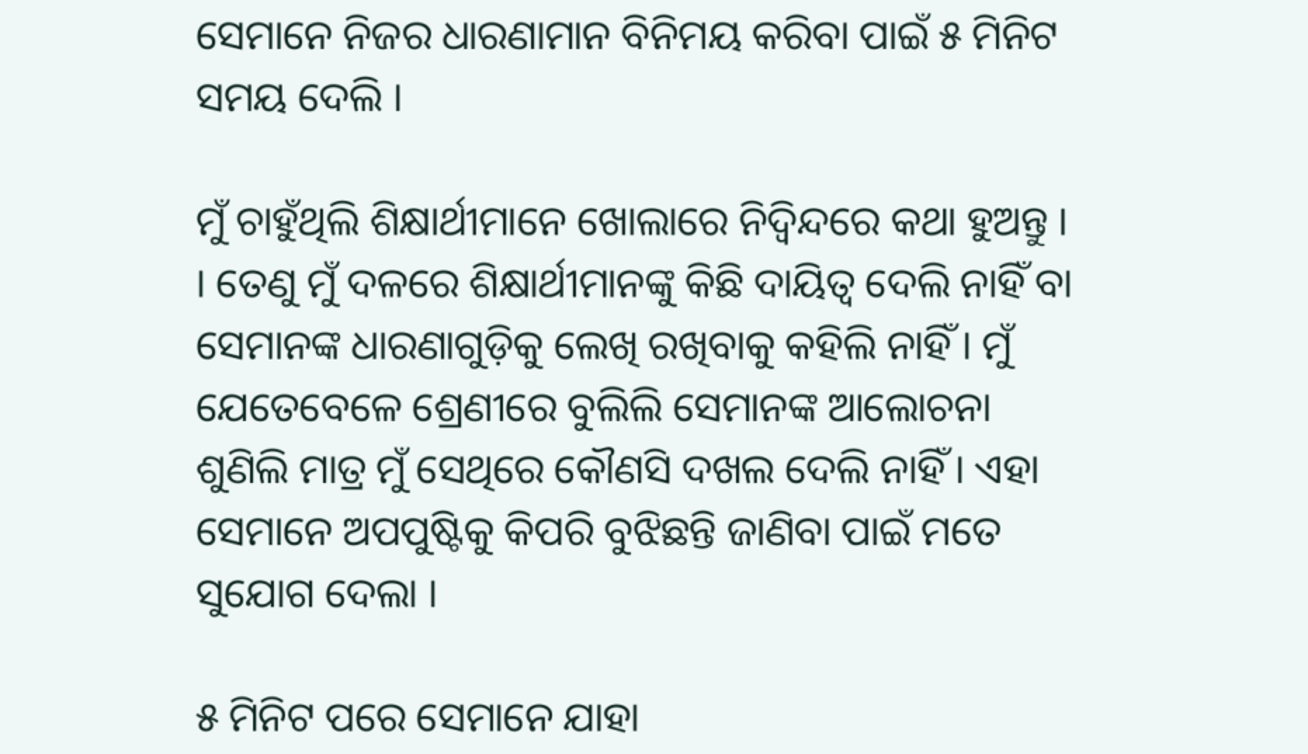ସେମାନେ ନିଜର ଧାରଣାମାନ ବିନିମୟ କରିବା ପାଇଁ ୫ ମିନିଟ ସମୟ ଦେଲି ।

ମୁଁ ଚାହୁଁଥିଲି ଶିକ୍ଷାର୍ଥୀମାନେ ଖୋଲାରେ ନିଦ୍ଵିନ୍ଦରେ କଥା ହୁଅନ୍ତୁ । । ତେଣୁ ମୁଁ ଦଳରେ ଶିକ୍ଷାର୍ଥୀମାନଙ୍କୁ କିଛି ଦାୟିତ୍ଵ ଦେଲି ନାହିଁ ବା ସେମାନଙ୍କ ଧାରଣାଗୁଡ଼ିକୁ ଲେଖି ରଖିବାକୁ କହିଲି ନାହିଁ । ମୁଁ ଯେତେବେଳେ ଶ୍ରେଣୀରେ ବୁଲିଲି ସେମାନଙ୍କ ଆଲୋଚନା ଶୁଣିଲି ମାତ୍ର ମୁଁ ସେଥିରେ କୌଣସି ଦଖଲ ଦେଲି ନାହିଁ । ଏହା ସେମାନେ ଅପପୁଷ୍ଟିକୁ କିପରି ବୁଝିଛନ୍ତି ଜାଣିବା ପାଇଁ ମତେ ସୁଯୋଗ ଦେଲା ।

୫ ମିନିଟ ପରେ ସେମାନେ ଯାହା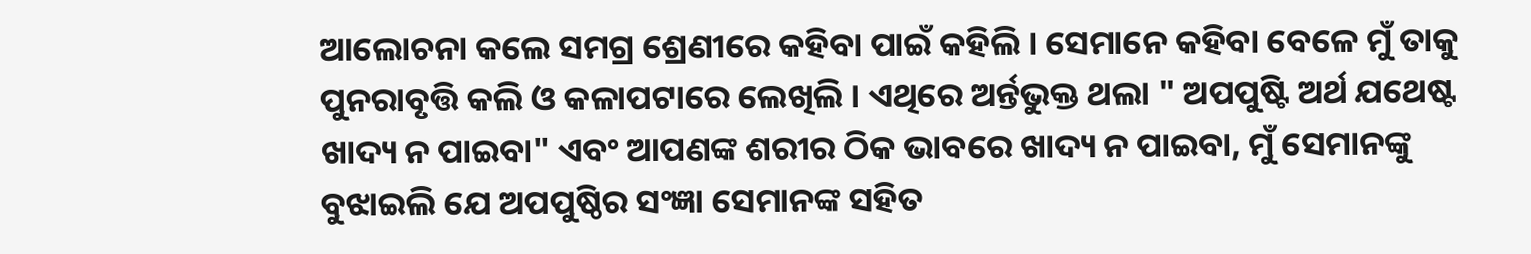ଆଲୋଚନା କଲେ ସମଗ୍ର ଶ୍ରେଣୀରେ କହିବା ପାଇଁ କହିଲି । ସେମାନେ କହିବା ବେଳେ ମୁଁ ତାକୁ ପୁନରାବୃତ୍ତି କଲି ଓ କଳାପଟାରେ ଲେଖିଲି । ଏଥିରେ ଅର୍ନ୍ତଭୁକ୍ତ ଥଲା " ଅପପୁଷ୍ଟି ଅର୍ଥ ଯଥେଷ୍ଟ ଖାଦ୍ୟ ନ ପାଇବା" ଏବଂ ଆପଣଙ୍କ ଶରୀର ଠିକ ଭାବରେ ଖାଦ୍ୟ ନ ପାଇବା, ମୁଁ ସେମାନଙ୍କୁ ବୁଝାଇଲି ଯେ ଅପପୁଷ୍ଠିର ସଂଜ୍ଞା ସେମାନଙ୍କ ସହିତ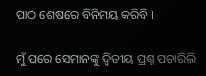ପାଠ ଶେଷରେ ବିନିମୟ କରିବି ।

ମୁଁ ପରେ ସେମାନଙ୍କୁ ଦ୍ଵିତୀୟ ପ୍ରଶ୍ନ ପଚାରିଲି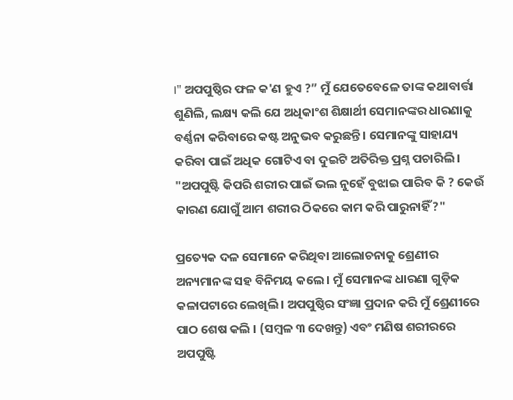।" ଅପପୁଷ୍ଠିର ଫଳ କ'ଣ ହୁଏ ?” ମୁଁ ଯେତେବେଳେ ତାଙ୍କ କଥାବାର୍ତ୍ତା ଶୁଣିଲି, ଲକ୍ଷ୍ୟ କଲି ଯେ ଅଧିକାଂଶ ଶିକ୍ଷାର୍ଥୀ ସେମାନଙ୍କର ଧାରଣାକୁ ବର୍ଣ୍ଣନା କରିବାରେ କଷ୍ଟ ଅନୁଭବ କରୁଛନ୍ତି । ସେମାନଙ୍କୁ ସାହାଯ୍ୟ କରିବା ପାଇଁ ଅଧିକ ଗୋଟିଏ ବା ଦୁଇଟି ଅତିରିକ୍ତ ପ୍ରଶ୍ନ ପଚାରିଲି । "ଅପପୁଷ୍ଟି କିପରି ଶରୀର ପାଇଁ ଭଲ ନୁହେଁ ବୁଝାଇ ପାରିବ କି ? କେଉଁ କାରଣ ଯୋଗୁଁ ଆମ ଶରୀର ଠିକରେ କାମ କରି ପାରୁନାହିଁ?"

ପ୍ରତ୍ୟେକ ଦଳ ସେମାନେ କରିଥିବା ଆଲୋଚନାକୁ ଶ୍ରେଣୀର ଅନ୍ୟମାନଙ୍କ ସହ ବିନିମୟ କଲେ । ମୁଁ ସେମାନଙ୍କ ଧାରଣା ଗୁଡ଼ିକ କଳାପଟାରେ ଲେଖିଲି । ଅପପୁଷ୍ଠିର ସଂଜ୍ଞା ପ୍ରଦାନ କରି ମୁଁ ଶ୍ରେଣୀରେ ପାଠ ଶେଷ କଲି । (ସମ୍ବଳ ୩ ଦେଖନ୍ତୁ) ଏବଂ ମଣିଷ ଶରୀରରେ ଅପପୁଷ୍ଟି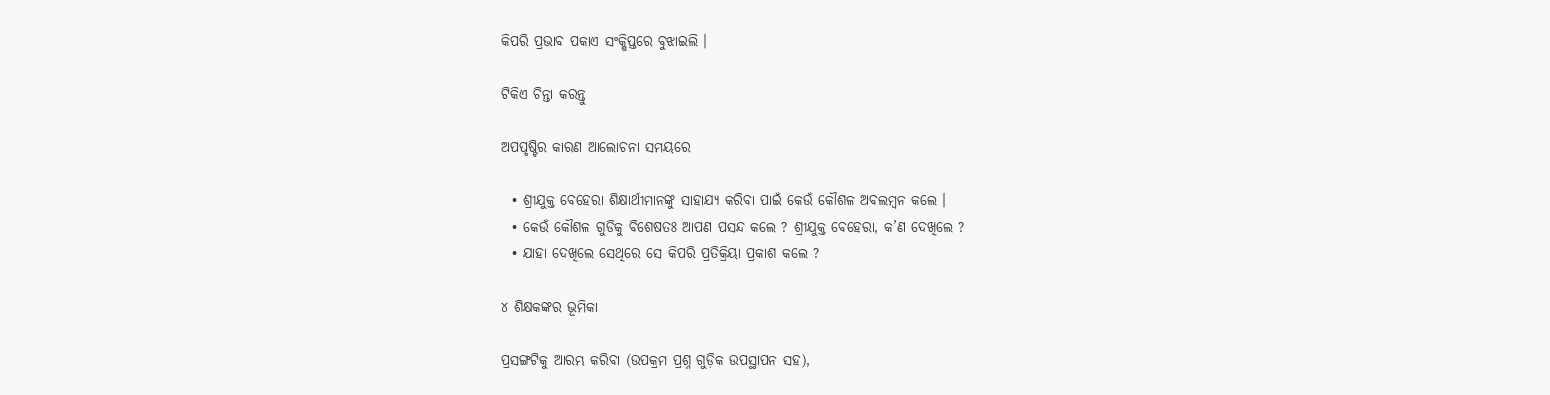କିପରି ପ୍ରଭାବ ପକାଏ ସଂକ୍ଷିପ୍ତରେ ବୁଝାଇଲି ।

ଟିକିଏ ଚିନ୍ତା କରନ୍ତୁ

ଅପପୃଷ୍ଟିର କାରଣ ଆଲୋଚନା ସମୟରେ

  • ଶ୍ରୀଯୁକ୍ତ ବେହେରା ଶିକ୍ଷାର୍ଥୀମାନଙ୍କୁ ସାହାଯ୍ୟ କରିବା ପାଇଁ କେଉଁ କୌଶଳ ଅବଲମ୍ବନ କଲେ ।
  • କେଉଁ କୌଶଳ ଗୁଡିକୁ ବିଶେଷତଃ ଆପଣ ପସନ୍ଦ କଲେ ? ଶ୍ରୀଯୁକ୍ତ ବେହେରା, କ’ଣ ଦେଖିଲେ ?
  • ଯାହା ଦେଖିଲେ ସେଥିରେ ସେ କିପରି ପ୍ରତିକ୍ରିୟା ପ୍ରକାଶ କଲେ ?

୪ ଶିକ୍ଷକଙ୍କର ଭୂମିକା

ପ୍ରସଙ୍ଗଟିକୁ ଆରମ୍ଭ କରିବା (ଉପକ୍ରମ ପ୍ରଶ୍ନ ଗୁଡ଼ିକ ଉପସ୍ଥାପନ ସହ),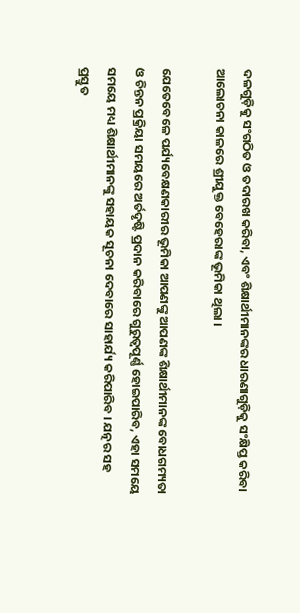ଦଳଗୁଡ଼ିକୁ ସଂଗଠିତ ଓ ତଦାରଖ କରିବା, ଏବଂ ଶିକ୍ଷାର୍ଥୀମାନଙ୍କର ଧାରଣାଗୁଡ଼ିକୁ ସଂକ୍ଷିପ୍ତ କରିବା ଆଲୋଚନା କାଳରେ ଶ୍ରୀଯୁକ୍ତ ବେହେରାଙ୍କ ଭୂମିକା ଥିଲା ।

ଯେତେବେଳେ ପର୍ଯ୍ୟବେକ୍ଷଣକାରୀର ଭୂମିକା ଆପଣଙ୍କୁ ଆପଣଙ୍କ ଶିକ୍ଷାର୍ଥୀମାନଙ୍କ ବୋଧଗମ୍ୟତା ଓ ଚିନ୍ତନ ପ୍ରକ୍ରିୟା ସମୟରେ ଅର୍ତଦୃଷ୍ଟି ପ୍ରଦାନ କରିବାରେ ଗୁରୁତ୍ଵପୂର୍ଣ୍ଣ ହୋଇପାରିବ, ଏହା ସମୟେ ସମୟେ ମଧ୍ୟ ଶିକ୍ଷାର୍ଥୀମାନଙ୍କୁ ସହାୟକ ସୂଚନା ଦେବାରେ ସାହାର୍ଯ୍ୟ କରିପାରିବ । ଯତ୍ନର ସହ ପ୍ରସ୍ତୁତ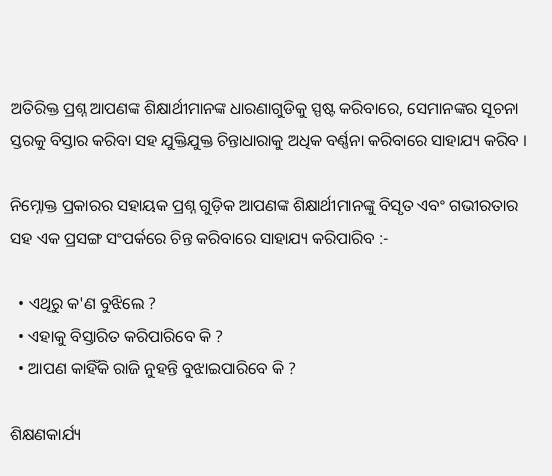ଅତିରିକ୍ତ ପ୍ରଶ୍ନ ଆପଣଙ୍କ ଶିକ୍ଷାର୍ଥୀମାନଙ୍କ ଧାରଣାଗୁଡିକୁ ସ୍ପଷ୍ଟ କରିବାରେ, ସେମାନଙ୍କର ସୂଚନା ସ୍ତରକୁ ବିସ୍ତାର କରିବା ସହ ଯୁକ୍ତିଯୁକ୍ତ ଚିନ୍ତାଧାରାକୁ ଅଧିକ ବର୍ଣ୍ଣନା କରିବାରେ ସାହାଯ୍ୟ କରିବ ।

ନିମ୍ନୋକ୍ତ ପ୍ରକାରର ସହାୟକ ପ୍ରଶ୍ନ ଗୁଡ଼ିକ ଆପଣଙ୍କ ଶିକ୍ଷାର୍ଥୀମାନଙ୍କୁ ବିସୃତ ଏବଂ ଗଭୀରତାର ସହ ଏକ ପ୍ରସଙ୍ଗ ସଂପର୍କରେ ଚିନ୍ତ କରିବାରେ ସାହାଯ୍ୟ କରିପାରିବ :-

  • ଏଥିରୁ କ'ଣ ବୁଝିଲେ ?
  • ଏହାକୁ ବିସ୍ତାରିତ କରିପାରିବେ କି ?
  • ଆପଣ କାହିଁକି ରାଜି ନୁହନ୍ତି ବୁଝାଇପାରିବେ କି ?

ଶିକ୍ଷଣକାର୍ଯ୍ୟ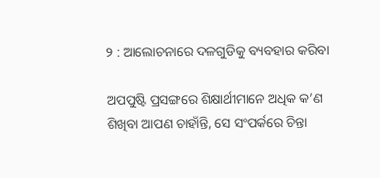୨ : ଆଲୋଚନାରେ ଦଳଗୁଡିକୁ ବ୍ୟବହାର କରିବା

ଅପପୁଷ୍ଟି ପ୍ରସଙ୍ଗରେ ଶିକ୍ଷାର୍ଥୀମାନେ ଅଧିକ କ’ଣ ଶିଖିବା ଆପଣ ଚାହାଁନ୍ତି, ସେ ସଂପର୍କରେ ଚିନ୍ତା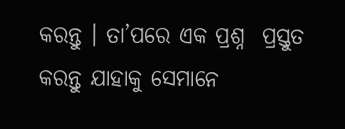କରନ୍ତୁ । ତା’ପରେ ଏକ ପ୍ରଶ୍ନ  ପ୍ରସ୍ତୁତ କରନ୍ତୁ ଯାହାକୁ ସେମାନେ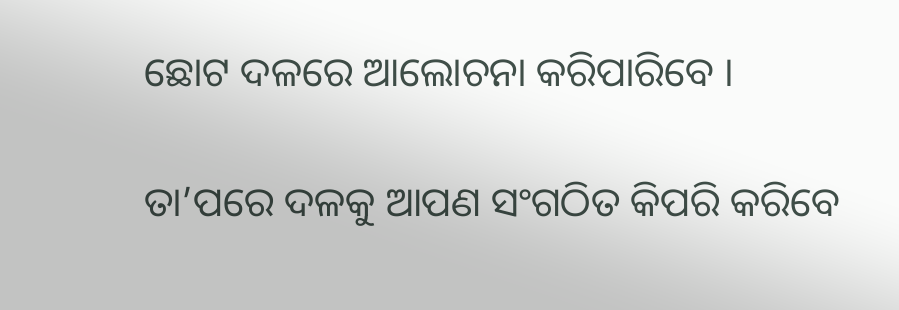ଛୋଟ ଦଳରେ ଆଲୋଚନା କରିପାରିବେ ।

ତା’ପରେ ଦଳକୁ ଆପଣ ସଂଗଠିତ କିପରି କରିବେ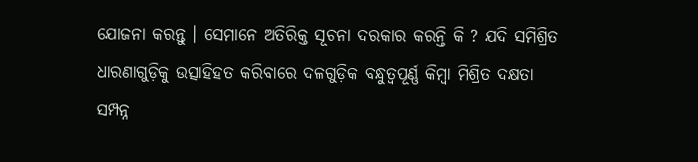ଯୋଜନା କରନ୍ତୁ । ସେମାନେ ଅତିରିକ୍ତ ସୂଚନା ଦରକାର କରନ୍ତି କି ? ଯଦି ସମିଶ୍ରିତ ଧାରଣାଗୁଡ଼ିକୁ ଉତ୍ସାହିହତ କରିବାରେ ଦଳଗୁଡ଼ିକ ବନ୍ଧୁତ୍ଵପୂର୍ଣ୍ଣ କିମ୍ବା ମିଶ୍ରିତ ଦକ୍ଷତା ସମ୍ପନ୍ନ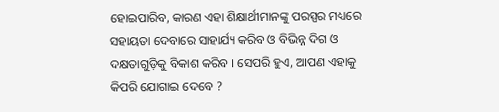ହୋଇପାରିବ, କାରଣ ଏହା ଶିକ୍ଷାର୍ଥୀମାନଙ୍କୁ ପରସ୍ପର ମଧ୍ୟରେ ସହାୟତା ଦେବାରେ ସାହାର୍ଯ୍ୟ କରିବ ଓ ବିଭିନ୍ନ ଦିଗ ଓ ଦକ୍ଷତାଗୁଡ଼ିକୁ ବିକାଶ କରିବ । ସେପରି ହୁଏ, ଆପଣ ଏହାକୁ କିପରି ଯୋଗାଇ ଦେବେ ?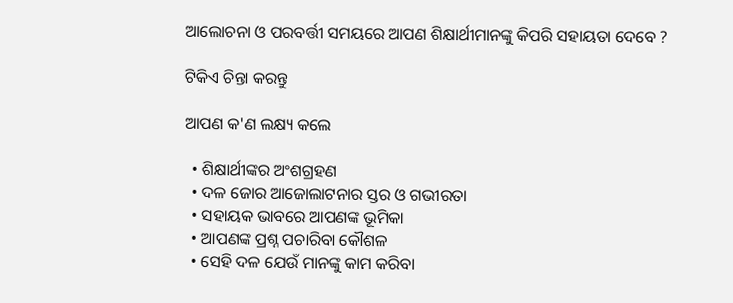ଆଲୋଚନା ଓ ପରବର୍ତ୍ତୀ ସମୟରେ ଆପଣ ଶିକ୍ଷାର୍ଥୀମାନଙ୍କୁ କିପରି ସହାୟତା ଦେବେ ?

ଟିକିଏ ଚିନ୍ତା କରନ୍ତୁ

ଆପଣ କ'ଣ ଲକ୍ଷ୍ୟ କଲେ

  • ଶିକ୍ଷାର୍ଥୀଙ୍କର ଅଂଶଗ୍ରହଣ
  • ଦଳ ଜୋର ଆଜୋଲାଟନାର ସ୍ତର ଓ ଗଭୀରତା
  • ସହାୟକ ଭାବରେ ଆପଣଙ୍କ ଭୂମିକା
  • ଆପଣଙ୍କ ପ୍ରଶ୍ନ ପଚାରିବା କୌଶଳ
  • ସେହି ଦଳ ଯେଉଁ ମାନଙ୍କୁ କାମ କରିବା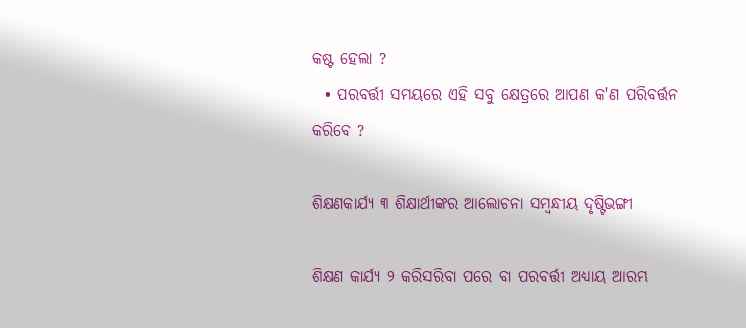କଷ୍ଟ ହେଲା ?
  • ପରବର୍ତ୍ତୀ ସମୟରେ ଏହି ସବୁ କ୍ଷେତ୍ରରେ ଆପଣ କ'ଣ ପରିବର୍ତ୍ତନ କରିବେ ?

ଶିକ୍ଷଣକାର୍ଯ୍ୟ ୩ ଶିକ୍ଷାର୍ଥୀଙ୍କର ଆଲୋଚନା ସମ୍ବନ୍ଧୀୟ ଦୃଷ୍ଟିଭଙ୍ଗୀ

ଶିକ୍ଷଣ କାର୍ଯ୍ୟ ୨ କରିସରିବା ପରେ ବା ପରବର୍ତ୍ତୀ ଅଧ୍ୟାୟ ଆରମ୍ଭ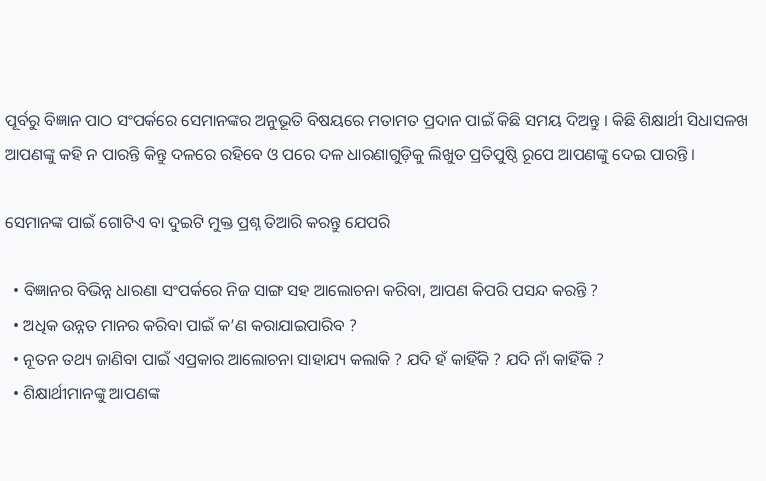ପୂର୍ବରୁ ବିଜ୍ଞାନ ପାଠ ସଂପର୍କରେ ସେମାନଙ୍କର ଅନୁଭୂତି ବିଷୟରେ ମତାମତ ପ୍ରଦାନ ପାଇଁ କିଛି ସମୟ ଦିଅନ୍ତୁ । କିଛି ଶିକ୍ଷାର୍ଥୀ ସିଧାସଳଖ ଆପଣଙ୍କୁ କହି ନ ପାରନ୍ତି କିନ୍ତୁ ଦଳରେ ରହିବେ ଓ ପରେ ଦଳ ଧାରଣାଗୁଡ଼ିକୁ ଲିଖୁତ ପ୍ରତିପୁଷ୍ଠି ରୂପେ ଆପଣଙ୍କୁ ଦେଇ ପାରନ୍ତି ।

ସେମାନଙ୍କ ପାଇଁ ଗୋଟିଏ ବା ଦୁଇଟି ମୁକ୍ତ ପ୍ରଶ୍ନ ତିଆରି କରନ୍ତୁ ଯେପରି

  • ବିଜ୍ଞାନର ବିଭିନ୍ନ ଧାରଣା ସଂପର୍କରେ ନିଜ ସାଙ୍ଗ ସହ ଆଲୋଚନା କରିବା, ଆପଣ କିପରି ପସନ୍ଦ କରନ୍ତି ?
  • ଅଧିକ ଉନ୍ନତ ମାନର କରିବା ପାଇଁ କ’ଣ କରାଯାଇପାରିବ ?
  • ନୂତନ ତଥ୍ୟ ଜାଣିବା ପାଇଁ ଏପ୍ରକାର ଆଲୋଚନା ସାହାଯ୍ୟ କଲାକି ? ଯଦି ହଁ କାହିଁକି ? ଯଦି ନାଁ କାହିଁକି ?
  • ଶିକ୍ଷାର୍ଥୀମାନଙ୍କୁ ଆପଣଙ୍କ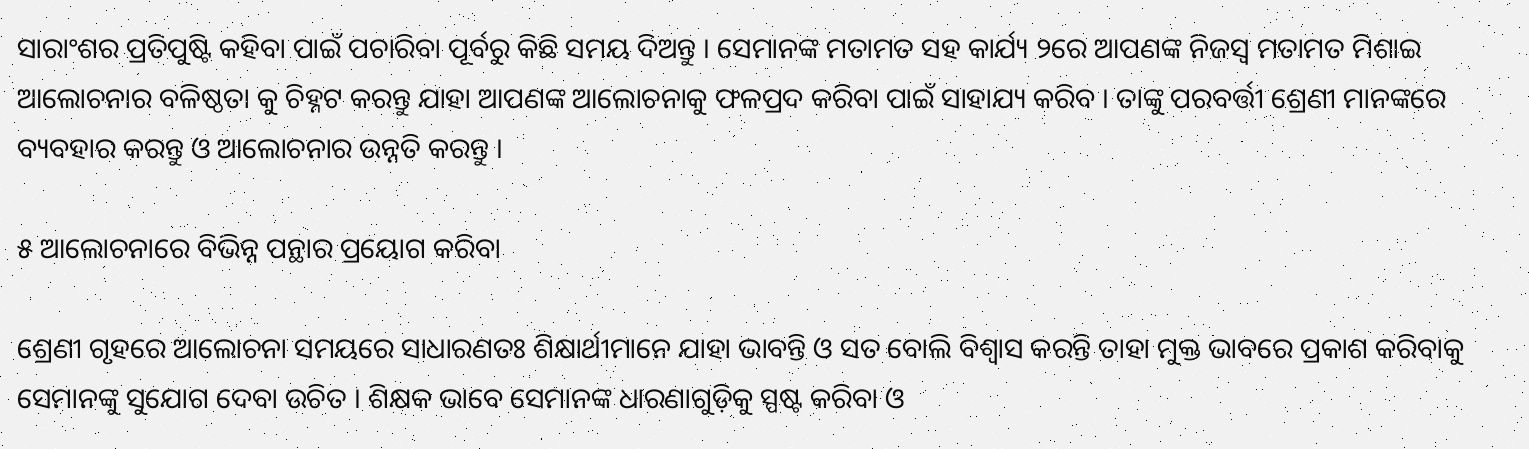ସାରାଂଶର ପ୍ରତିପୁଷ୍ଟି କହିବା ପାଇଁ ପଚାରିବା ପୂର୍ବରୁ କିଛି ସମୟ ଦିଅନ୍ତୁ । ସେମାନଙ୍କ ମତାମତ ସହ କାର୍ଯ୍ୟ ୨ରେ ଆପଣଙ୍କ ନିଜସ୍ଵ ମତାମତ ମିଶାଇ ଆଲୋଚନାର ବଳିଷ୍ଠତା କୁ ଚିହ୍ନଟ କରନ୍ତୁ ଯାହା ଆପଣଙ୍କ ଆଲୋଚନାକୁ ଫଳପ୍ରଦ କରିବା ପାଇଁ ସାହାଯ୍ୟ କରିବ । ତାଙ୍କୁ ପରବର୍ତ୍ତୀ ଶ୍ରେଣୀ ମାନଙ୍କରେ ବ୍ୟବହାର କରନ୍ତୁ ଓ ଆଲୋଚନାର ଉନ୍ନତି କରନ୍ତୁ ।

୫ ଆଲୋଚନାରେ ବିଭିନ୍ନ ପନ୍ଥାର ପ୍ରୟୋଗ କରିବା

ଶ୍ରେଣୀ ଗୃହରେ ଆଲୋଚନା ସମୟରେ ସାଧାରଣତଃ ଶିକ୍ଷାର୍ଥୀମାନେ ଯାହା ଭାବନ୍ତି ଓ ସତ ବୋଲି ବିଶ୍ଵାସ କରନ୍ତି ତାହା ମୁକ୍ତ ଭାବରେ ପ୍ରକାଶ କରିବାକୁ ସେମାନଙ୍କୁ ସୁଯୋଗ ଦେବା ଉଚିତ । ଶିକ୍ଷକ ଭାବେ ସେମାନଙ୍କ ଧାରଣାଗୁଡ଼ିକୁ ସ୍ପଷ୍ଟ କରିବା ଓ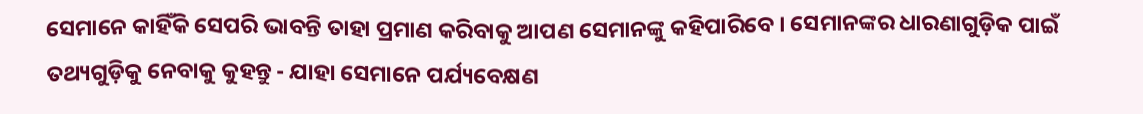ସେମାନେ କାହିଁକି ସେପରି ଭାବନ୍ତି ତାହା ପ୍ରମାଣ କରିବାକୁ ଆପଣ ସେମାନଙ୍କୁ କହିପାରିବେ । ସେମାନଙ୍କର ଧାରଣାଗୁଡ଼ିକ ପାଇଁ ତଥ୍ୟଗୁଡ଼ିକୁ ନେବାକୁ କୁହନ୍ତୁ - ଯାହା ସେମାନେ ପର୍ଯ୍ୟବେକ୍ଷଣ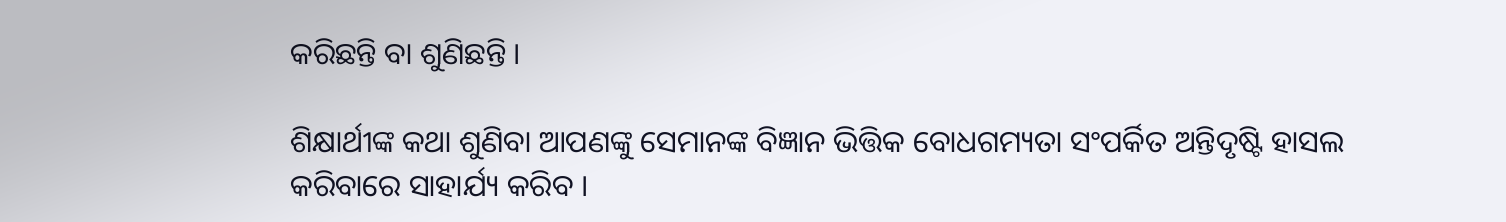କରିଛନ୍ତି ବା ଶୁଣିଛନ୍ତି ।

ଶିକ୍ଷାର୍ଥୀଙ୍କ କଥା ଶୁଣିବା ଆପଣଙ୍କୁ ସେମାନଙ୍କ ବିଜ୍ଞାନ ଭିତ୍ତିକ ବୋଧଗମ୍ୟତା ସଂପର୍କିତ ଅନ୍ତିଦୃଷ୍ଟି ହାସଲ କରିବାରେ ସାହାର୍ଯ୍ୟ କରିବ ।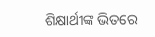ଶିକ୍ଷାର୍ଥୀଙ୍କ ଭିତରେ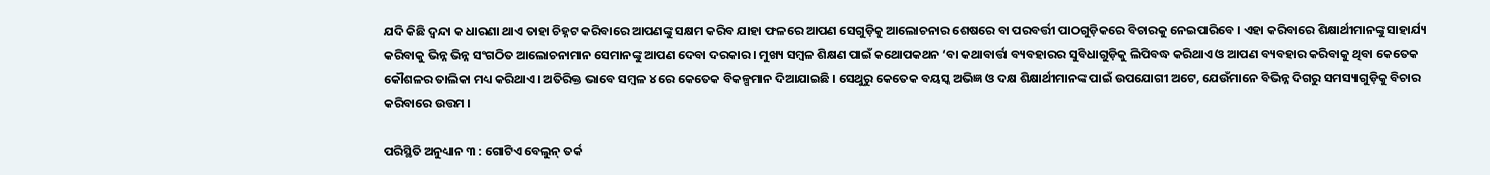ଯଦି କିଛି ଦ୍ଵନ୍ଦା କ ଧାରଣା ଥାଏ ତାହା ଚିହ୍ନଟ କରିବାରେ ଆପଣଙ୍କୁ ସକ୍ଷମ କରିବ ଯାହା ଫଳରେ ଆପଣ ସେଗୁଡ଼ିକୁ ଆଲୋଚନାର ଶେଷରେ ବା ପରବର୍ତ୍ତୀ ପାଠଗୁଡ଼ିକରେ ବିଚାରକୁ ନେଇପାରିବେ । ଏହା କରିବାରେ ଶିକ୍ଷାର୍ଥୀମାନଙ୍କୁ ସାହାର୍ଯ୍ୟ କରିବାକୁ ଭିନ୍ନ ଭିନ୍ନ ସଂଗଠିତ ଆଲୋଚନାମାନ ସେମାନଙ୍କୁ ଆପଣ ଦେବା ଦରକାର । ମୁଖ୍ୟ ସମ୍ବଳ ଶିକ୍ଷଣ ପାଇଁ କଥୋପକଥନ ‘ବା କଥାବାର୍ତ୍ତା ବ୍ୟବହାରର ସୁବିଧାଗୁଡ଼ିକୁ ଲିପିବଦ୍ଧ କରିଥାଏ ଓ ଆପଣ ବ୍ୟବହାର କରିବାକୁ ଥିବା କେତେକ କୌଶଳର ତାଲିକା ମଧ୍ୟ କରିଥାଏ । ଅତିରିକ୍ତ ଭାବେ ସମ୍ବଳ ୪ ରେ କେତେକ ବିକଳ୍ପମାନ ଦିଆଯାଇଛି । ସେଥୁରୁ କେତେକ ବୟସ୍କ ଅଭିଜ୍ଞ ଓ ଦକ୍ଷ ଶିକ୍ଷାର୍ଥୀମାନଙ୍କ ପାଇଁ ଉପଯୋଗୀ ଅଟେ, ଯେଉଁମାନେ ବିଭିନ୍ନ ଦିଗରୁ ସମସ୍ୟାଗୁଡ଼ିକୁ ବିଚାର କରିବାରେ ଉତ୍ତମ ।

ପରିସ୍ଥିତି ଅନୁଧ୍ୟାନ ୩ : ଗୋଟିଏ ବେଲୁନ୍ ତର୍କ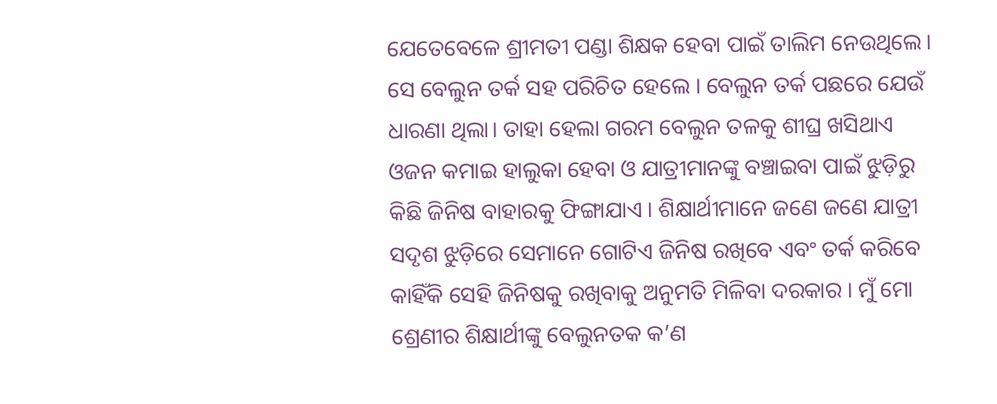ଯେତେବେଳେ ଶ୍ରୀମତୀ ପଣ୍ଡା ଶିକ୍ଷକ ହେବା ପାଇଁ ତାଲିମ ନେଉଥିଲେ। ସେ ବେଲୁନ ତର୍କ ସହ ପରିଚିତ ହେଲେ । ବେଲୁନ ତର୍କ ପଛରେ ଯେଉଁ ଧାରଣା ଥିଲା। ତାହା ହେଲା ଗରମ ବେଲୁନ ତଳକୁ ଶୀଘ୍ର ଖସିଥାଏ ଓଜନ କମାଇ ହାଲୁକା ହେବା ଓ ଯାତ୍ରୀମାନଙ୍କୁ ବଞ୍ଚାଇବା ପାଇଁ ଝୁଡ଼ିରୁ କିଛି ଜିନିଷ ବାହାରକୁ ଫିଙ୍ଗାଯାଏ । ଶିକ୍ଷାର୍ଥୀମାନେ ଜଣେ ଜଣେ ଯାତ୍ରୀ ସଦୃଶ ଝୁଡ଼ିରେ ସେମାନେ ଗୋଟିଏ ଜିନିଷ ରଖିବେ ଏବଂ ତର୍କ କରିବେ କାହିଁକି ସେହି ଜିନିଷକୁ ରଖିବାକୁ ଅନୁମତି ମିଳିବା ଦରକାର । ମୁଁ ମୋ ଶ୍ରେଣୀର ଶିକ୍ଷାର୍ଥୀଙ୍କୁ ବେଲୁନତକ କ’ଣ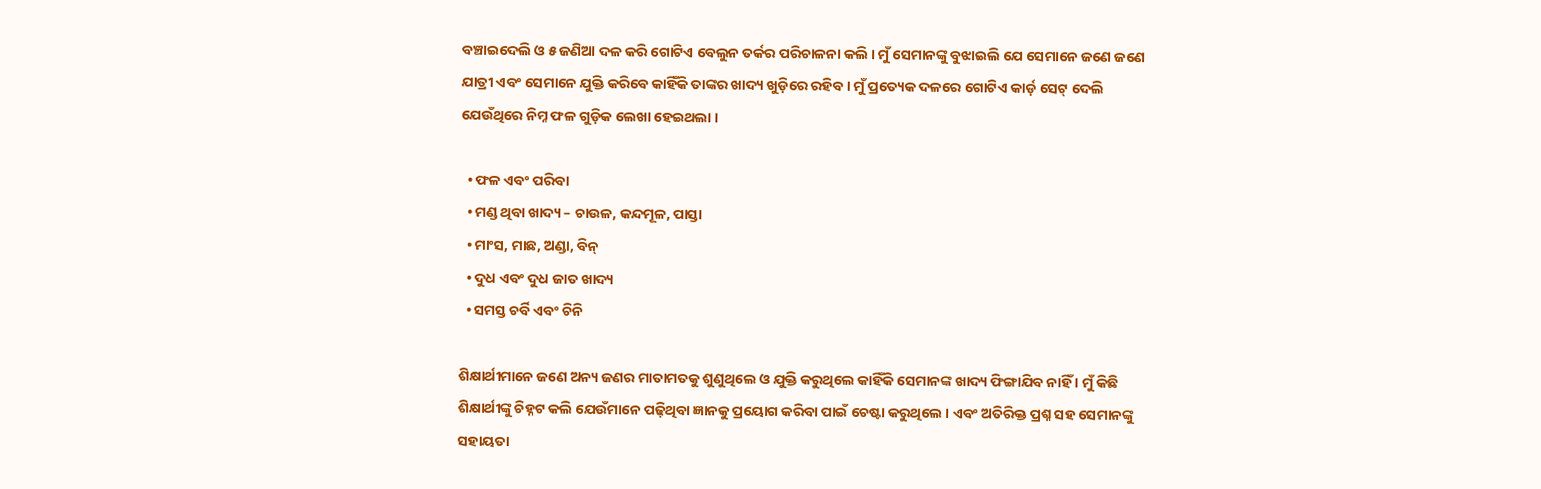ବଞ୍ଚାଇଦେଲି ଓ ୫ ଜଣିଆ ଦଳ କରି ଗୋଟିଏ ବେଲୁନ ତର୍କର ପରିଚାଳନା କଲି । ମୁଁ ସେମାନଙ୍କୁ ବୁଝାଇଲି ଯେ ସେମାନେ ଜଣେ ଜଣେ ଯାତ୍ରୀ ଏବଂ ସେମାନେ ଯୁକ୍ତି କରିବେ କାହିଁକି ତାଙ୍କର ଖାଦ୍ୟ ଖୁଡ଼ିରେ ରହିବ । ମୁଁ ପ୍ରତ୍ୟେକ ଦଳରେ ଗୋଟିଏ କାର୍ଡ଼ ସେଟ୍ ଦେଲି ଯେଉଁଥିରେ ନିମ୍ନ ଫଳ ଗୁଡ଼ିକ ଲେଖା ହେଇଥଲା ।

  • ଫଳ ଏବଂ ପରିବା
  • ମଣ୍ଡ ଥିବା ଖାଦ୍ୟ – ଚାଉଳ, କନ୍ଦମୂଳ, ପାସ୍ତା
  • ମାଂସ, ମାଛ, ଅଣ୍ଡା, ବିନ୍
  • ଦୁଧ ଏବଂ ଦୁଧ ଜାତ ଖାଦ୍ୟ
  • ସମସ୍ତ ଚର୍ବି ଏବଂ ଚିନି

ଶିକ୍ଷାର୍ଥୀମାନେ ଜଣେ ଅନ୍ୟ ଜଣର ମାତାମତକୁ ଶୁଣୁଥିଲେ ଓ ଯୁକ୍ତି କରୁଥିଲେ କାହିଁକି ସେମାନଙ୍କ ଖାଦ୍ୟ ଫିଙ୍ଗାଯିବ ନାହିଁ । ମୁଁ କିଛି ଶିକ୍ଷାର୍ଥୀଙ୍କୁ ଚିହ୍ନଟ କଲି ଯେଉଁମାନେ ପଢ଼ିଥିବା ଜ୍ଞାନକୁ ପ୍ରୟୋଗ କରିବା ପାଇଁ ଚେଷ୍ଟା କରୁଥିଲେ । ଏବଂ ଅତିରିକ୍ତ ପ୍ରଶ୍ନ ସହ ସେମାନଙ୍କୁ ସହାୟତା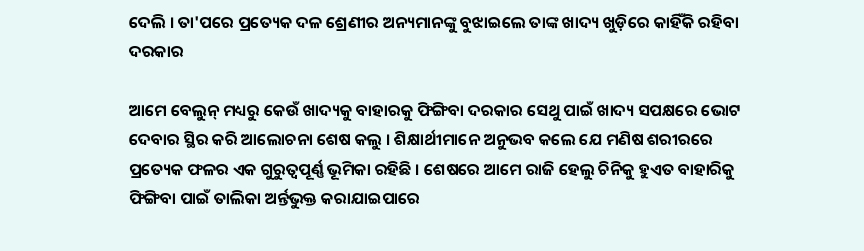ଦେଲି । ତା'ପରେ ପ୍ରତ୍ୟେକ ଦଳ ଶ୍ରେଣୀର ଅନ୍ୟମାନଙ୍କୁ ବୁଝାଇଲେ ତାଙ୍କ ଖାଦ୍ୟ ଖୁଡ଼ିରେ କାହିଁକି ରହିବା ଦରକାର

ଆମେ ବେଲୁନ୍ ମଧ୍ୟରୁ କେଉଁ ଖାଦ୍ୟକୁ ବାହାରକୁ ଫିଙ୍ଗିବା ଦରକାର ସେଥୁ ପାଇଁ ଖାଦ୍ୟ ସପକ୍ଷରେ ଭୋଟ ଦେବାର ସ୍ଥିର କରି ଆଲୋଚନା ଶେଷ କଲୁ । ଶିକ୍ଷାର୍ଥୀମାନେ ଅନୁଭବ କଲେ ଯେ ମଣିଷ ଶରୀରରେ ପ୍ରତ୍ୟେକ ଫଳର ଏକ ଗୁରୁତ୍ଵପୂର୍ଣ୍ଣ ଭୂମିକା ରହିଛି । ଶେଷରେ ଆମେ ରାଜି ହେଲୁ ଚିନିକୁ ହୁଏତ ବାହାରିକୁ ଫିଙ୍ଗିବା ପାଇଁ ତାଲିକା ଅର୍ନ୍ତଭୁକ୍ତ କରାଯାଇପାରେ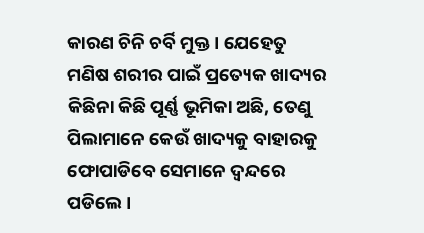କାରଣ ଚିନି ଚର୍ବି ମୁକ୍ତ । ଯେହେତୁ ମଣିଷ ଶରୀର ପାଇଁ ପ୍ରତ୍ୟେକ ଖାଦ୍ୟର କିଛିନା କିଛି ପୂର୍ଣ୍ଣ ଭୂମିକା ଅଛି, ତେଣୁ ପିଲାମାନେ କେଉଁ ଖାଦ୍ୟକୁ ବାହାରକୁ ଫୋପାଡିବେ ସେମାନେ ଦ୍ଵନ୍ଦରେ ପଡିଲେ ।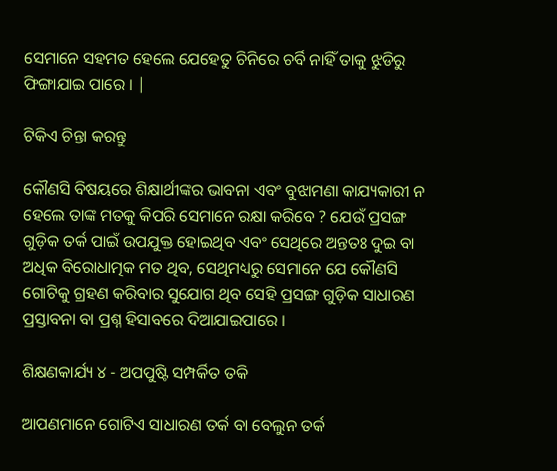ସେମାନେ ସହମତ ହେଲେ ଯେହେତୁ ଚିନିରେ ଚର୍ବି ନାହିଁ ତାକୁ ଝୁଡିରୁ ଫିଙ୍ଗାଯାଇ ପାରେ । |

ଟିକିଏ ଚିନ୍ତା କରନ୍ତୁ

କୌଣସି ବିଷୟରେ ଶିକ୍ଷାର୍ଥୀଙ୍କର ଭାବନା ଏବଂ ବୁଝାମଣା କାଯ୍ୟକାରୀ ନ ହେଲେ ତାଙ୍କ ମତକୁ କିପରି ସେମାନେ ରକ୍ଷା କରିବେ ? ଯେଉଁ ପ୍ରସଙ୍ଗ ଗୁଡ଼ିକ ତର୍କ ପାଇଁ ଉପଯୁକ୍ତ ହୋଇଥିବ ଏବଂ ସେଥିରେ ଅନ୍ତତଃ ଦୁଇ ବା ଅଧିକ ବିରୋଧାତ୍ମକ ମତ ଥିବ, ସେଥିମଧ୍ୟରୁ ସେମାନେ ଯେ କୌଣସି ଗୋଟିକୁ ଗ୍ରହଣ କରିବାର ସୁଯୋଗ ଥିବ ସେହି ପ୍ରସଙ୍ଗ ଗୁଡ଼ିକ ସାଧାରଣ ପ୍ରସ୍ତାବନା ବା ପ୍ରଶ୍ନ ହିସାବରେ ଦିଆଯାଇପାରେ ।

ଶିକ୍ଷଣକାର୍ଯ୍ୟ ୪ - ଅପପୁଷ୍ଟି ସମ୍ପର୍କିତ ତକି

ଆପଣମାନେ ଗୋଟିଏ ସାଧାରଣ ତର୍କ ବା ବେଲୁନ ତର୍କ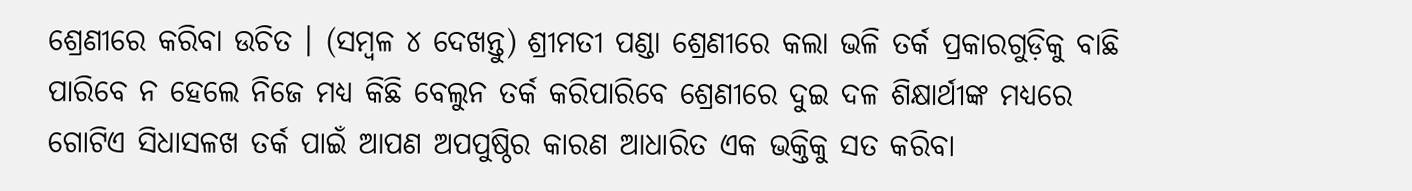ଶ୍ରେଣୀରେ କରିବା ଉଚିତ । (ସମ୍ବଳ ୪ ଦେଖନ୍ତୁ) ଶ୍ରୀମତୀ ପଣ୍ଡା ଶ୍ରେଣୀରେ କଲା ଭଳି ତର୍କ ପ୍ରକାରଗୁଡ଼ିକୁ ବାଛି ପାରିବେ ନ ହେଲେ ନିଜେ ମଧ୍ୟ କିଛି ବେଲୁନ ତର୍କ କରିପାରିବେ ଶ୍ରେଣୀରେ ଦୁଇ ଦଳ ଶିକ୍ଷାର୍ଥୀଙ୍କ ମଧ୍ୟରେ ଗୋଟିଏ ସିଧାସଳଖ ତର୍କ ପାଇଁ ଆପଣ ଅପପୁଷ୍ଠିର କାରଣ ଆଧାରିତ ଏକ ଭକ୍ତିକୁ ସତ କରିବା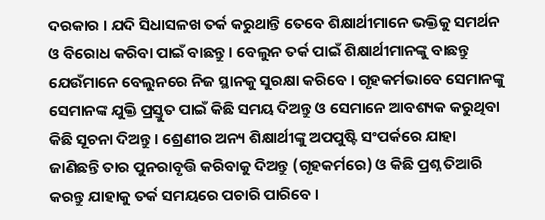ଦରକାର । ଯଦି ସିଧାସଳଖ ତର୍କ କରୁଥାନ୍ତି ତେବେ ଶିକ୍ଷାର୍ଥୀମାନେ ଭକ୍ତିକୁ ସମର୍ଥନ ଓ ବିରୋଧ କରିବା ପାଇଁ ବାଛନ୍ତୁ । ବେଲୁନ ତର୍କ ପାଇଁ ଶିକ୍ଷାର୍ଥୀମାନଙ୍କୁ ବାଛନ୍ତୁ ଯେଉଁମାନେ ବେଲୁନରେ ନିଜ ସ୍ଥାନକୁ ସୁରକ୍ଷା କରିବେ । ଗୃହକର୍ମଭାବେ ସେମାନଙ୍କୁ ସେମାନଙ୍କ ଯୁକ୍ତି ପ୍ରସ୍ତୁତ ପାଇଁ କିଛି ସମୟ ଦିଅନ୍ତୁ ଓ ସେମାନେ ଆବଶ୍ୟକ କରୁଥିବା କିଛି ସୂଚନା ଦିଅନ୍ତୁ । ଶ୍ରେଣୀର ଅନ୍ୟ ଶିକ୍ଷାର୍ଥୀଙ୍କୁ ଅପପୁଷ୍ଟି ସଂପର୍କରେ ଯାହା ଜାଣିଛନ୍ତି ତାର ପୁନରାବୃତ୍ତି କରିବାକୁ ଦିଅନ୍ତୁ (ଗୃହକର୍ମରେ) ଓ କିଛି ପ୍ରଶ୍ନ ତିଆରି କରନ୍ତୁ ଯାହାକୁ ତର୍କ ସମୟରେ ପଚାରି ପାରିବେ ।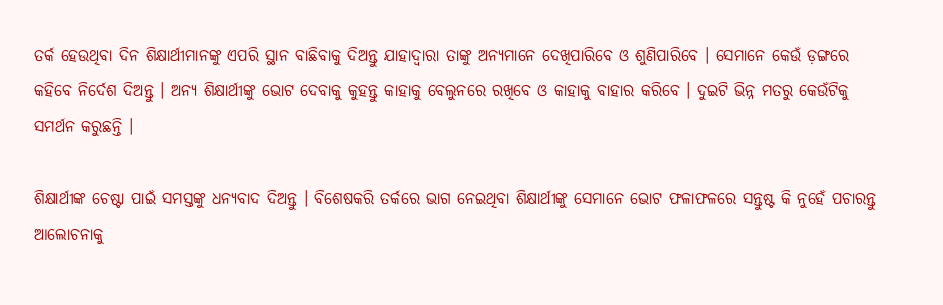ତର୍କ ହେଉଥିବା ଦିନ ଶିକ୍ଷାର୍ଥୀମାନଙ୍କୁ ଏପରି ସ୍ଥାନ ବାଛିବାକୁ ଦିଅନ୍ତୁ ଯାହାଦ୍ଵାରା ତାଙ୍କୁ ଅନ୍ୟମାନେ ଦେଖିପାରିବେ ଓ ଶୁଣିପାରିବେ । ସେମାନେ କେଉଁ ଡ଼ଙ୍ଗରେ କହିବେ ନିର୍ଦେଶ ଦିଅନ୍ତୁ । ଅନ୍ୟ ଶିକ୍ଷାର୍ଥୀଙ୍କୁ ଭୋଟ ଦେବାକୁ କୁହନ୍ତୁ କାହାକୁ ବେଲୁନରେ ରଖିବେ ଓ କାହାକୁ ବାହାର କରିବେ । ଦୁଇଟି ଭିନ୍ନ ମତରୁ କେଉଁଟିକୁ ସମର୍ଥନ କରୁଛନ୍ତି ।

ଶିକ୍ଷାର୍ଥୀଙ୍କ ଚେଷ୍ଟା ପାଇଁ ସମସ୍ତଙ୍କୁ ଧନ୍ୟବାଦ ଦିଅନ୍ତୁ । ବିଶେଷକରି ତର୍କରେ ଭାଗ ନେଇଥିବା ଶିକ୍ଷାର୍ଥୀଙ୍କୁ ସେମାନେ ଭୋଟ ଫଳାଫଳରେ ସନ୍ତୁଷ୍ଟ କି ନୁହେଁ ପଚାରନ୍ତୁ ଆଲୋଚନାକୁ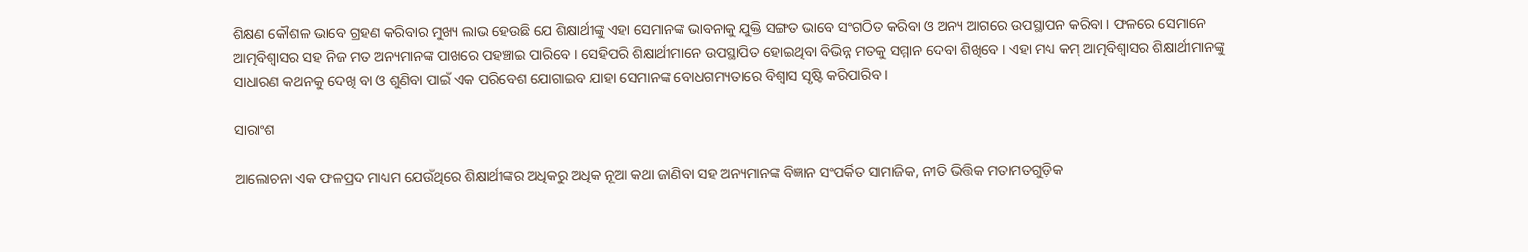ଶିକ୍ଷଣ କୌଶଳ ଭାବେ ଗ୍ରହଣ କରିବାର ମୁଖ୍ୟ ଲାଭ ହେଉଛି ଯେ ଶିକ୍ଷାର୍ଥୀଙ୍କୁ ଏହା ସେମାନଙ୍କ ଭାବନାକୁ ଯୁକ୍ତି ସଙ୍ଗତ ଭାବେ ସଂଗଠିତ କରିବା ଓ ଅନ୍ୟ ଆଗରେ ଉପସ୍ଥାପନ କରିବା । ଫଳରେ ସେମାନେ ଆତ୍ମବିଶ୍ଵାସର ସହ ନିଜ ମତ ଅନ୍ୟମାନଙ୍କ ପାଖରେ ପହଞ୍ଚାଇ ପାରିବେ । ସେହିପରି ଶିକ୍ଷାର୍ଥୀମାନେ ଉପସ୍ଥାପିତ ହୋଇଥିବା ବିଭିନ୍ନ ମତକୁ ସମ୍ମାନ ଦେବା ଶିଖିବେ । ଏହା ମଧ୍ୟ କମ୍ ଆତ୍ମବିଶ୍ଵାସର ଶିକ୍ଷାର୍ଥୀମାନଙ୍କୁ ସାଧାରଣ କଥନକୁ ଦେଖି ବା ଓ ଶୁଣିବା ପାଇଁ ଏକ ପରିବେଶ ଯୋଗାଇବ ଯାହା ସେମାନଙ୍କ ବୋଧଗମ୍ୟତାରେ ବିଶ୍ଵାସ ସୃଷ୍ଟି କରିପାରିବ ।

ସାରାଂଶ

ଆଲୋଚନା ଏକ ଫଳପ୍ରଦ ମାଧ୍ୟମ ଯେଉଁଥିରେ ଶିକ୍ଷାର୍ଥୀଙ୍କର ଅଧିକରୁ ଅଧିକ ନୂଆ କଥା ଜାଣିବା ସହ ଅନ୍ୟମାନଙ୍କ ବିଜ୍ଞାନ ସଂପର୍କିତ ସାମାଜିକ, ନୀତି ଭିତ୍ତିକ ମତାମତଗୁଡ଼ିକ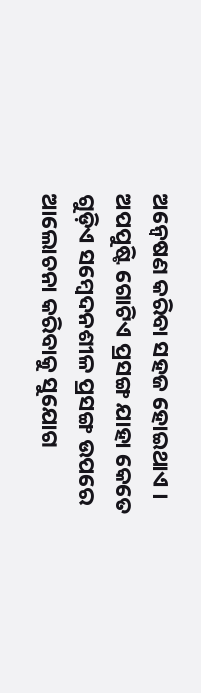ଅନ୍ଵେଷଣ କରିବା ସହଜ ହୋଇଥାଏ । ଅପପୁଷ୍ଟି ଗୋଟିଏ ପ୍ରସଙ୍ଗ ଯାହା କେତେ ଗୁଡ଼ିଏ ସମ୍ବେଦନଶୀଳ ପ୍ରସଙ୍ଗ ଉପରେ ଆଲୋଚନା କରିବାକୁ ସୁଯୋଗ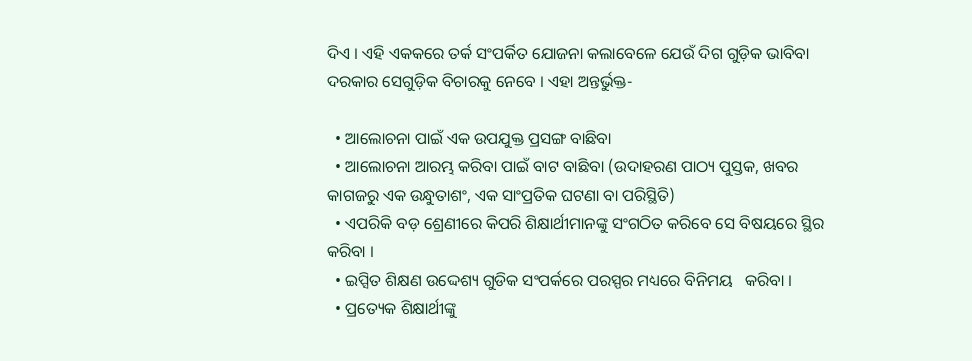ଦିଏ । ଏହି ଏକକରେ ତର୍କ ସଂପର୍କିତ ଯୋଜନା କଲାବେଳେ ଯେଉଁ ଦିଗ ଗୁଡ଼ିକ ଭାବିବା ଦରକାର ସେଗୁଡ଼ିକ ବିଚାରକୁ ନେବେ । ଏହା ଅନ୍ତର୍ଭୁକ୍ତ-

  • ଆଲୋଚନା ପାଇଁ ଏକ ଉପଯୁକ୍ତ ପ୍ରସଙ୍ଗ ବାଛିବା
  • ଆଲୋଚନା ଆରମ୍ଭ କରିବା ପାଇଁ ବାଟ ବାଛିବା (ଉଦାହରଣ ପାଠ୍ୟ ପୁସ୍ତକ, ଖବର କାଗଜରୁ ଏକ ଉନ୍ଧୁତାଶଂ, ଏକ ସାଂପ୍ରତିକ ଘଟଣା ବା ପରିସ୍ଥିତି)
  • ଏପରିକି ବଡ଼ ଶ୍ରେଣୀରେ କିପରି ଶିକ୍ଷାର୍ଥୀମାନଙ୍କୁ ସଂଗଠିତ କରିବେ ସେ ବିଷୟରେ ସ୍ଥିର କରିବା ।
  • ଇପ୍ସିତ ଶିକ୍ଷଣ ଉଦ୍ଦେଶ୍ୟ ଗୁଡିକ ସଂପର୍କରେ ପରସ୍ପର ମଧ୍ୟରେ ବିନିମୟ   କରିବା ।
  • ପ୍ରତ୍ୟେକ ଶିକ୍ଷାର୍ଥୀଙ୍କୁ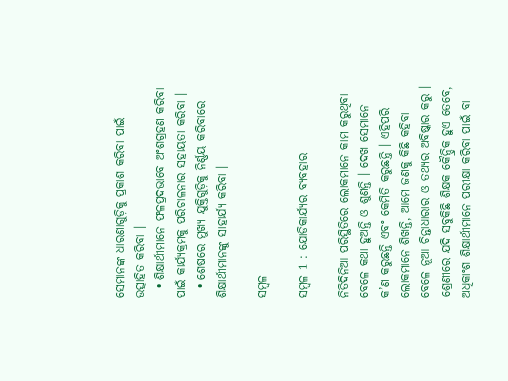ସେମାନଙ୍କ ଧାରଣାଗୁଡ଼ିକୁ ପ୍ରକାଶ କରିବା ପାଇଁ ଉତ୍ସାହିତ କରିବା ।
  • ଶିକ୍ଷାର୍ଥୀମାନେ ଫଳପ୍ରଦଭାବେ ଅଂଶଗ୍ରହଣ କରିବା ପାଇଁ କାର୍ଯ୍ୟକ୍ରମକୁ ପରିଚାଳନାର ସହାୟତା କରିବା ।
  • ଶେଷରେ ମୁଖ୍ୟ ଯୁକ୍ତିଗୁଡ଼ିକୁ ନିର୍ଣ୍ଣୟ କରିବାରେ ଶିକ୍ଷାର୍ଥୀମାନଙ୍କୁ ସାହାର୍ଯ୍ୟ କରିବା ।

ସମ୍ବଳ

ସମ୍ବଳ 1 : ଯୋଡିକାର୍ଯ୍ୟର ବ୍ୟବହାର

ନିତିଦିନିଆ ପରିସ୍ଥିତିରେ ଲୋକମାନେ କାମ କରୁଥିବା ବେଳେ କଥା ହୁଅନ୍ତି ଓ ଶୁଣନ୍ତି । ଦେଖ ସେମାନେ କ’ଣ କରୁଛନ୍ତି ଏବଂ କେମିତି କରୁଛନ୍ତି । ଏହିପରି ଲୋକମାନେ ଶିଖନ୍ତି, ଆମେ ଜଣକୁ କିଛି କହିବା ବେଳେ ନୂଆ ଚିନ୍ତାଧାରାର ଓ ତଥ୍ୟର ଅବିଷ୍କାର କରୁ । ଶ୍ରେଣୀରେ ଯଦି ସବୁକିଛି ଶିକ୍ଷକ କୈନ୍ଦ୍ରିକ ହୁଏ ତେବେ, ଅଧିକାଂଶ ଶିକ୍ଷାର୍ଥୀମାନେ ପରୀକ୍ଷା କରିବା ପାଇଁ ବା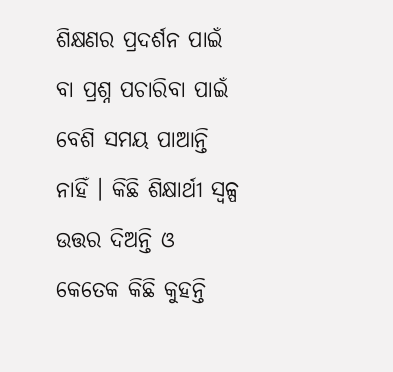ଶିକ୍ଷଣର ପ୍ରଦର୍ଶନ ପାଇଁ ବା ପ୍ରଶ୍ନ ପଚାରିବା ପାଇଁ ବେଶି ସମୟ ପାଆନ୍ତି ନାହିଁ । କିଛି ଶିକ୍ଷାର୍ଥୀ ସ୍ୱଳ୍ପ  ଉତ୍ତର ଦିଅନ୍ତି ଓ କେତେକ କିଛି କୁହନ୍ତି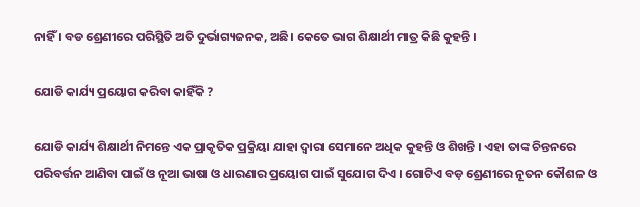ନାହିଁ । ବଡ ଶ୍ରେଣୀରେ ପରିସ୍ଥିତି ଅତି ଦୁର୍ଭାଗ୍ୟଜନକ, ଅଛି। କେତେ ଭାଗ ଶିକ୍ଷାର୍ଥୀ ମାତ୍ର କିଛି କୁହନ୍ତି ।

ଯୋଡି କାର୍ଯ୍ୟ ପ୍ରୟୋଗ କରିବା କାହିଁକି ?

ଯୋଡି କାର୍ଯ୍ୟ ଶିକ୍ଷାର୍ଥୀ ନିମନ୍ତେ ଏକ ପ୍ରାକୃତିକ ପ୍ରକ୍ରିୟା ଯାହା ଦ୍ଵାରା ସେମାନେ ଅଧିକ କୁହନ୍ତି ଓ ଶିଖନ୍ତି । ଏହା ତାଙ୍କ ଚିନ୍ତନରେ ପରିବର୍ତ୍ତନ ଆଣିବା ପାଇଁ ଓ ନୂଆ ଭାଷା ଓ ଧାରଣାର ପ୍ରୟୋଗ ପାଇଁ ସୁଯୋଗ ଦିଏ । ଗୋଟିଏ ବଡ଼ ଶ୍ରେଣୀରେ ନୂତନ କୌଶଳ ଓ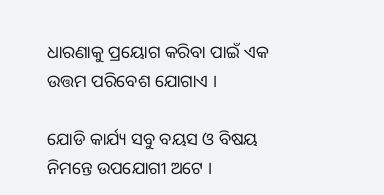ଧାରଣାକୁ ପ୍ରୟୋଗ କରିବା ପାଇଁ ଏକ ଉତ୍ତମ ପରିବେଶ ଯୋଗାଏ ।

ଯୋଡି କାର୍ଯ୍ୟ ସବୁ ବୟସ ଓ ବିଷୟ ନିମନ୍ତେ ଉପଯୋଗୀ ଅଟେ ।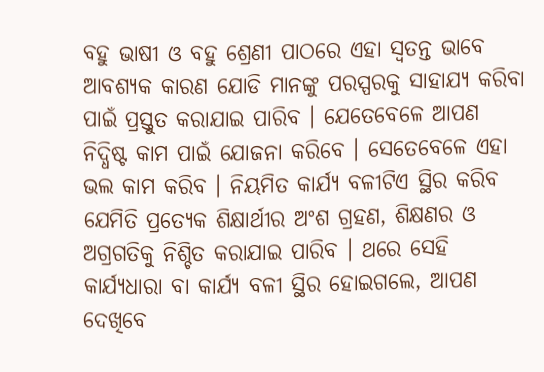ବହୁ ଭାଷୀ ଓ ବହୁ ଶ୍ରେଣୀ ପାଠରେ ଏହା ସ୍ଵତନ୍ତ ଭାବେ ଆବଶ୍ୟକ କାରଣ ଯୋଡି ମାନଙ୍କୁ ପରସ୍ପରକୁ ସାହାଯ୍ୟ କରିବା ପାଇଁ ପ୍ରସ୍ତୁତ କରାଯାଇ ପାରିବ । ଯେତେବେଳେ ଆପଣ ନିଦ୍ଧିଷ୍ଟ କାମ ପାଇଁ ଯୋଜନା କରିବେ । ସେତେବେଳେ ଏହା ଭଲ କାମ କରିବ । ନିୟମିତ କାର୍ଯ୍ୟ ବଳୀଟିଏ ସ୍ଥିର କରିବ ଯେମିତି ପ୍ରତ୍ୟେକ ଶିକ୍ଷାର୍ଥୀର ଅଂଶ ଗ୍ରହଣ, ଶିକ୍ଷଣର ଓ ଅଗ୍ରଗତିକୁ ନିଶ୍ଚିତ କରାଯାଇ ପାରିବ । ଥରେ ସେହି କାର୍ଯ୍ୟଧାରା ବା କାର୍ଯ୍ୟ ବଳୀ ସ୍ଥିର ହୋଇଗଲେ, ଆପଣ ଦେଖିବେ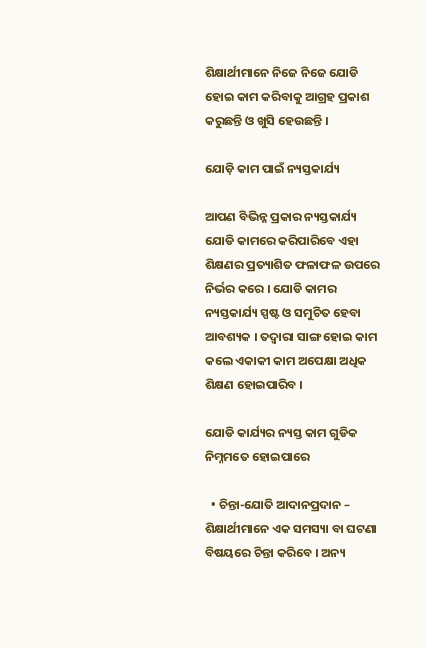ଶିକ୍ଷାର୍ଥୀମାନେ ନିଜେ ନିଜେ ଯୋଡି ହୋଇ କାମ କରିବାକୁ ଆଗ୍ରହ ପ୍ରକାଶ କରୁଛନ୍ତି ଓ ଖୁସି ହେଉଛନ୍ତି ।

ଯୋଡ଼ି କାମ ପାଇଁ ନ୍ୟସ୍ତକାର୍ଯ୍ୟ

ଆପଣ ବିଭିନ୍ନ ପ୍ରକାର ନ୍ୟସ୍ତକାର୍ଯ୍ୟ ଯୋଡି କାମରେ କରିପାରିବେ ଏହା ଶିକ୍ଷଣର ପ୍ରତ୍ୟାଶିତ ଫଳାଫଳ ଉପରେ ନିର୍ଭର କରେ । ଯୋଡି କାମର ନ୍ୟସ୍ତକାର୍ଯ୍ୟ ସ୍ପଷ୍ଟ ଓ ସମୁଚିତ ହେବା ଆବଶ୍ୟକ । ତଦ୍ଵାରା ସାଙ୍ଗ ହୋଇ କାମ କଲେ ଏକାକୀ କାମ ଅପେକ୍ଷା ଅଧିକ ଶିକ୍ଷଣ ହୋଇପାରିବ ।

ଯୋଡି କାର୍ଯ୍ୟର ନ୍ୟସ୍ତ କାମ ଗୁଡିକ ନିମ୍ନମତେ ହୋଇପାରେ

  • ଚିନ୍ତା-ଯୋତି ଆଦାନପ୍ରଦାନ – ଶିକ୍ଷାର୍ଥୀମାନେ ଏକ ସମସ୍ୟା ବା ଘଟଣା ବିଷୟରେ ଚିନ୍ତା କରିବେ । ଅନ୍ୟ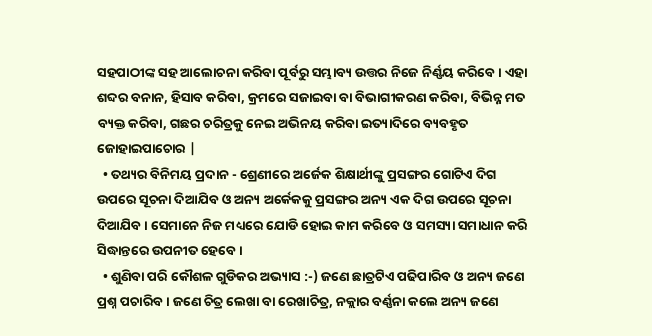ସହପାଠୀଙ୍କ ସହ ଆଲୋଚନା କରିବା ପୂର୍ବରୁ ସମ୍ଭାବ୍ୟ ଉତ୍ତର ନିଜେ ନିର୍ଣ୍ଣୟ କରିବେ । ଏହା ଶବ୍ଦର ବନାନ, ହିସାବ କରିବା, କ୍ରମରେ ସଜାଇବା ବା ବିଭାଗୀକରଣ କରିବା, ବିଭିନ୍ନ ମତ ବ୍ୟକ୍ତ କରିବା, ଗଛର ଚରିତ୍ରକୁ ନେଇ ଅଭିନୟ କରିବା ଇତ୍ୟାଦିରେ ବ୍ୟବହୃତ ଜୋହାଇପାଚୋର |
  • ତଥ୍ୟର ବିନିମୟ ପ୍ରଦାନ - ଶ୍ରେଣୀରେ ଅର୍ଜେକ ଶିକ୍ଷାର୍ଥୀଙ୍କୁ ପ୍ରସଙ୍ଗର ଗୋଟିଏ ଦିଗ ଉପରେ ସୂଚନା ଦିଆଯିବ ଓ ଅନ୍ୟ ଅର୍କେକକୁ ପ୍ରସଙ୍ଗର ଅନ୍ୟ ଏକ ଦିଗ ଉପରେ ସୂଚନା ଦିଆଯିବ । ସେମାନେ ନିଜ ମଧ୍ୟରେ ଯୋଡି ହୋଇ କାମ କରିବେ ଓ ସମସ୍ୟା ସମାଧାନ କରି ସିଦ୍ଧାନ୍ତରେ ଉପନୀତ ହେବେ ।
  • ଶୁଣିବା ପରି କୌଶଳ ଗୁଡିକର ଅଭ୍ୟାସ :-) ଜଣେ ଛାତ୍ରଟିଏ ପଢିପାରିବ ଓ ଅନ୍ୟ ଜଣେ ପ୍ରଶ୍ନ ପଚାରିବ । ଜଣେ ଚିତ୍ର ଲେଖା ବା ରେଖାଚିତ୍ର, ନକ୍ଲାର ବର୍ଣ୍ଣନା କଲେ ଅନ୍ୟ ଜଣେ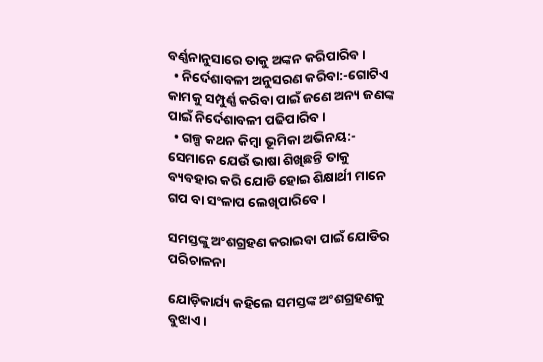ବର୍ଣ୍ଣନାନୁସାରେ ତାକୁ ଅଙ୍କନ କରିପାରିବ ।
  • ନିର୍ଦେଶାବଳୀ ଅନୁସରଣ କରିବା:-ଗୋଟିଏ କାମକୁ ସମ୍ପୁର୍ଣ୍ଣ କରିବା ପାଇଁ ଜଣେ ଅନ୍ୟ ଜଣଙ୍କ ପାଇଁ ନିର୍ଦେଶାବଳୀ ପଢିପାରିବ ।
  • ଗଳ୍ପ କଥନ କିମ୍ବା ଭୂମିକା ଅଭିନୟ:- ସେମାନେ ଯେଉଁ ଭାଷା ଶିଖିଛନ୍ତି ତାକୁ ବ୍ୟବହାର କରି ଯୋଡି ହୋଇ ଶିକ୍ଷାର୍ଥୀ ମାନେ ଗପ ବା ସଂଳାପ ଲେଖିପାରିବେ ।

ସମସ୍ତଙ୍କୁ ଅଂଶଗ୍ରହଣ କରାଇବା ପାଇଁ ଯୋଡିର ପରିଚାଳନା

ଯୋଡ଼ିକାର୍ଯ୍ୟ କହିଲେ ସମସ୍ତଙ୍କ ଅଂଶଗ୍ରହଣକୁ ବୁଝାଏ ।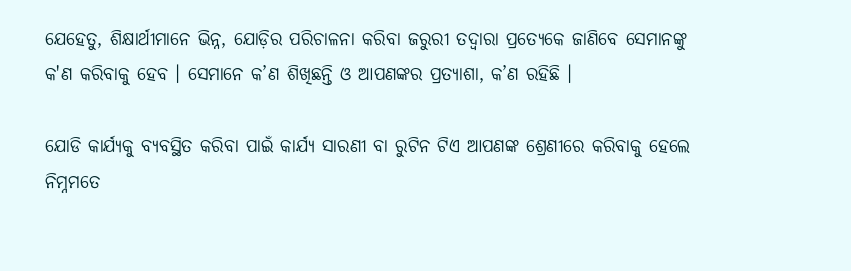ଯେହେତୁ, ଶିକ୍ଷାର୍ଥୀମାନେ ଭିନ୍ନ, ଯୋଡ଼ିର ପରିଚାଳନା କରିବା ଜରୁରୀ ତଦ୍ଵାରା ପ୍ରତ୍ୟେକେ ଜାଣିବେ ସେମାନଙ୍କୁ କ'ଣ କରିବାକୁ ହେବ । ସେମାନେ କ’ଣ ଶିଖିଛନ୍ତି ଓ ଆପଣଙ୍କର ପ୍ରତ୍ଯାଶା, କ’ଣ ରହିଛି ।

ଯୋଡି କାର୍ଯ୍ୟକୁ ବ୍ୟବସ୍ଥିତ କରିବା ପାଇଁ କାର୍ଯ୍ୟ ସାରଣୀ ବା ରୁଟିନ ଟିଏ ଆପଣଙ୍କ ଶ୍ରେଣୀରେ କରିବାକୁ ହେଲେ ନିମ୍ନମତେ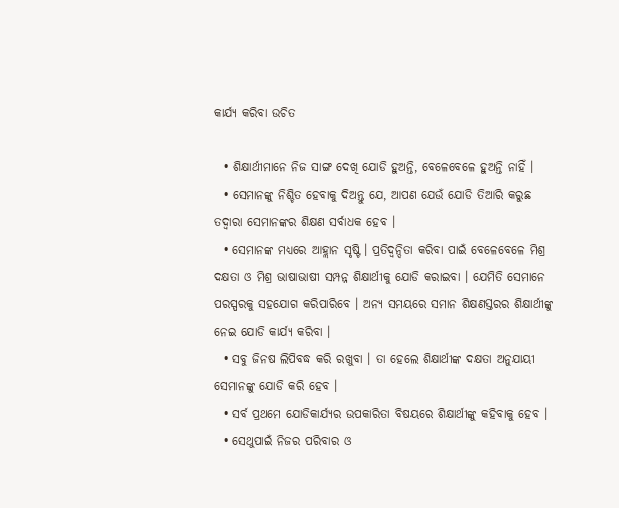କାର୍ଯ୍ୟ କରିବା ଉଚିତ

  • ଶିକ୍ଷାର୍ଥୀମାନେ ନିଜ ସାଙ୍ଗ ଦେଖି ଯୋଡି ହୁଅନ୍ତି, ବେଳେବେଳେ ହୁଅନ୍ତି ନାହିଁ ।
  • ସେମାନଙ୍କୁ ନିଶ୍ଚିତ ହେବାକୁ ଦିଅନ୍ତୁ ଯେ, ଆପଣ ଯେଉଁ ଯୋଡି ତିଆରି କରୁଛ ତଦ୍ଵାରା ସେମାନଙ୍କର ଶିକ୍ଷଣ ସର୍ବାଧକ ହେବ ।
  • ସେମାନଙ୍କ ମଧ୍ୟରେ ଆହ୍ଲାନ ସୃଷ୍ଟି । ପ୍ରତିଦ୍ଵନ୍ଦିତା କରିବା ପାଇଁ ବେଳେବେଳେ ମିଶ୍ର ଦକ୍ଷତା ଓ ମିଶ୍ର ଭାଷାଭାଷୀ ସମ୍ପନ୍ନ ଶିକ୍ଷାର୍ଥୀକୁ ଯୋଡି କରାଇବା । ଯେମିତି ସେମାନେ ପରସ୍ପରକୁ ସହଯୋଗ କରିପାରିବେ । ଅନ୍ୟ ସମୟରେ ସମାନ ଶିକ୍ଷଣସ୍ତରର ଶିକ୍ଷାର୍ଥୀଙ୍କୁ ନେଇ ଯୋଡି କାର୍ଯ୍ୟ କରିବା ।
  • ସବୁ ଜିନଷ ଲିପିବଦ୍ଧ କରି ରଖୁବା । ତା ହେଲେ ଶିକ୍ଷାର୍ଥୀଙ୍କ ଦକ୍ଷତା ଅନୁଯାୟୀ ସେମାନଙ୍କୁ ଯୋଡି କରି ହେବ ।
  • ସର୍ବ ପ୍ରଥମେ ଯୋଡିକାର୍ଯ୍ୟର ଉପକାରିତା ବିଷୟରେ ଶିକ୍ଷାର୍ଥୀଙ୍କୁ କହିବାକୁ ହେବ ।
  • ସେଥୁପାଇଁ ନିଜର ପରିବାର ଓ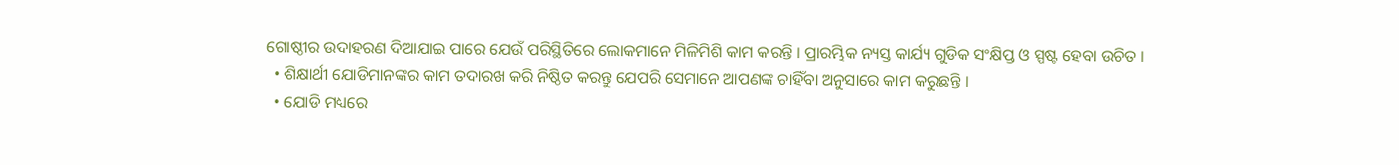ଗୋଷ୍ଠୀର ଉଦାହରଣ ଦିଆଯାଇ ପାରେ ଯେଉଁ ପରିସ୍ଥିତିରେ ଲୋକମାନେ ମିଳିମିଶି କାମ କରନ୍ତି । ପ୍ରାରମ୍ଭିକ ନ୍ୟସ୍ତ କାର୍ଯ୍ୟ ଗୁଡିକ ସଂକ୍ଷିପ୍ତ ଓ ସ୍ପଷ୍ଟ ହେବା ଉଚିତ ।
  • ଶିକ୍ଷାର୍ଥୀ ଯୋଡିମାନଙ୍କର କାମ ତଦାରଖ କରି ନିଷ୍ଠିତ କରନ୍ତୁ ଯେପରି ସେମାନେ ଆପଣଙ୍କ ଚାହିଁବା ଅନୁସାରେ କାମ କରୁଛନ୍ତି ।
  • ଯୋଡି ମଧ୍ୟରେ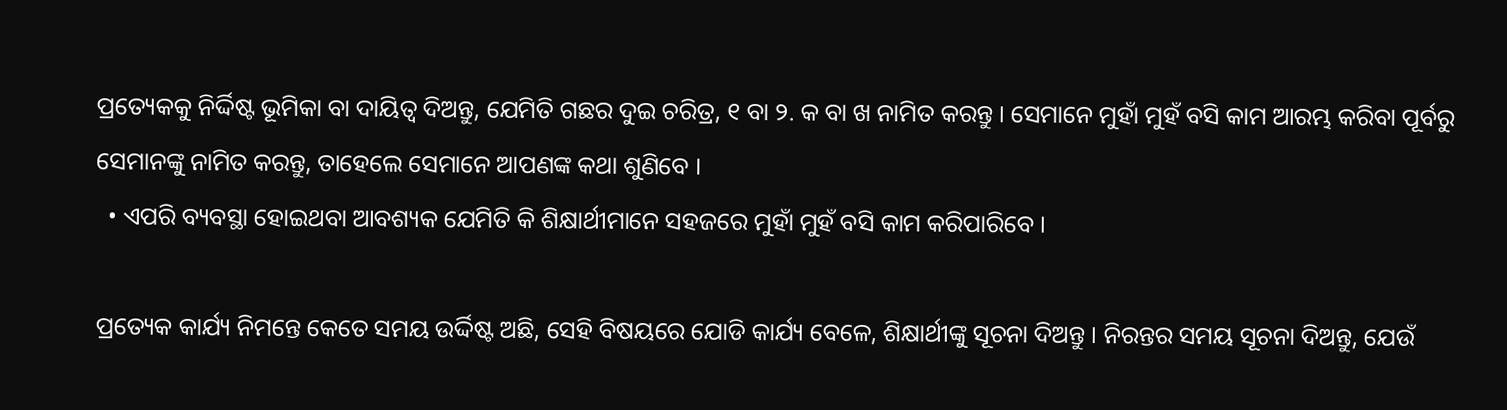ପ୍ରତ୍ୟେକକୁ ନିର୍ଦ୍ଦିଷ୍ଟ ଭୂମିକା ବା ଦାୟିତ୍ଵ ଦିଅନ୍ତୁ, ଯେମିତି ଗଛର ଦୁଇ ଚରିତ୍ର, ୧ ବା ୨. କ ବା ଖ ନାମିତ କରନ୍ତୁ । ସେମାନେ ମୁହାଁ ମୁହଁ ବସି କାମ ଆରମ୍ଭ କରିବା ପୂର୍ବରୁ ସେମାନଙ୍କୁ ନାମିତ କରନ୍ତୁ, ତାହେଲେ ସେମାନେ ଆପଣଙ୍କ କଥା ଶୁଣିବେ ।
  • ଏପରି ବ୍ୟବସ୍ଥା ହୋଇଥବା ଆବଶ୍ୟକ ଯେମିତି କି ଶିକ୍ଷାର୍ଥୀମାନେ ସହଜରେ ମୁହାଁ ମୁହଁ ବସି କାମ କରିପାରିବେ ।

ପ୍ରତ୍ୟେକ କାର୍ଯ୍ୟ ନିମନ୍ତେ କେତେ ସମୟ ଉର୍ଦ୍ଦିଷ୍ଟ ଅଛି, ସେହି ବିଷୟରେ ଯୋଡି କାର୍ଯ୍ୟ ବେଳେ, ଶିକ୍ଷାର୍ଥୀଙ୍କୁ ସୂଚନା ଦିଅନ୍ତୁ । ନିରନ୍ତର ସମୟ ସୂଚନା ଦିଅନ୍ତୁ, ଯେଉଁ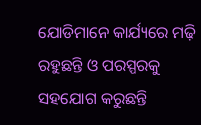ଯୋଡିମାନେ କାର୍ଯ୍ୟରେ ମଢ଼ି ରହୁଛନ୍ତି ଓ ପରସ୍ପରକୁ ସହଯୋଗ କରୁଛନ୍ତି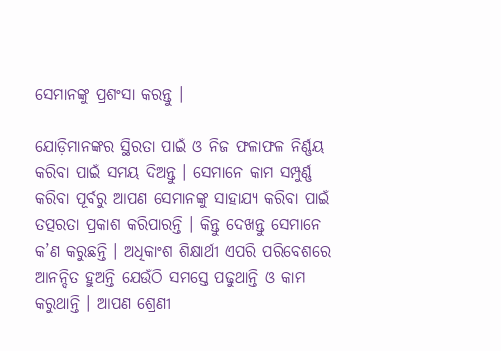ସେମାନଙ୍କୁ ପ୍ରଶଂସା କରନ୍ତୁ ।

ଯୋଡ଼ିମାନଙ୍କର ସ୍ଥିରତା ପାଇଁ ଓ ନିଜ ଫଳାଫଳ ନିର୍ଣ୍ଣୟ କରିବା ପାଇଁ ସମୟ ଦିଅନ୍ତୁ । ସେମାନେ କାମ ସମ୍ପୁର୍ଣ୍ଣ କରିବା ପୂର୍ବରୁ ଆପଣ ସେମାନଙ୍କୁ ସାହାଯ୍ୟ କରିବା ପାଇଁ ତତ୍ପରତା ପ୍ରକାଶ କରିପାରନ୍ତି । କିନ୍ତୁ ଦେଖନ୍ତୁ ସେମାନେ କ’ଣ କରୁଛନ୍ତି । ଅଧିକାଂଶ ଶିକ୍ଷାର୍ଥୀ ଏପରି ପରିବେଶରେ ଆନନ୍ଦିତ ହୁଅନ୍ତି ଯେଉଁଠି ସମସ୍ତେ ପଢୁଥାନ୍ତି ଓ କାମ କରୁଥାନ୍ତି । ଆପଣ ଶ୍ରେଣୀ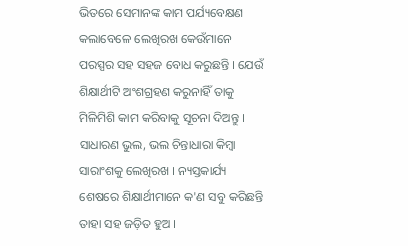ଭିତରେ ସେମାନଙ୍କ କାମ ପର୍ଯ୍ୟବେକ୍ଷଣ କଲାବେଳେ ଲେଖିରଖ କେଉଁମାନେ ପରସ୍ପର ସହ ସହଜ ବୋଧ କରୁଛନ୍ତି । ଯେଉଁ ଶିକ୍ଷାର୍ଥୀଟି ଅଂଶଗ୍ରହଣ କରୁନାହିଁ ତାକୁ ମିଳିମିଶି କାମ କରିବାକୁ ସୂଚନା ଦିଅନ୍ତୁ । ସାଧାରଣ ଭୁଲ, ଭଲ ଚିନ୍ତାଧାରା କିମ୍ବା ସାରାଂଶକୁ ଲେଖିରଖ । ନ୍ୟସ୍ତକାର୍ଯ୍ୟ ଶେଷରେ ଶିକ୍ଷାର୍ଥୀମାନେ କ'ଣ ସବୁ କରିଛନ୍ତି ତାହା ସହ ଜଡ଼ିତ ହୁଅ ।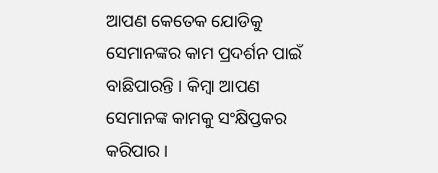ଆପଣ କେତେକ ଯୋଡିକୁ ସେମାନଙ୍କର କାମ ପ୍ରଦର୍ଶନ ପାଇଁ ବାଛିପାରନ୍ତି । କିମ୍ବା ଆପଣ ସେମାନଙ୍କ କାମକୁ ସଂକ୍ଷିପ୍ତକର କରିପାର ।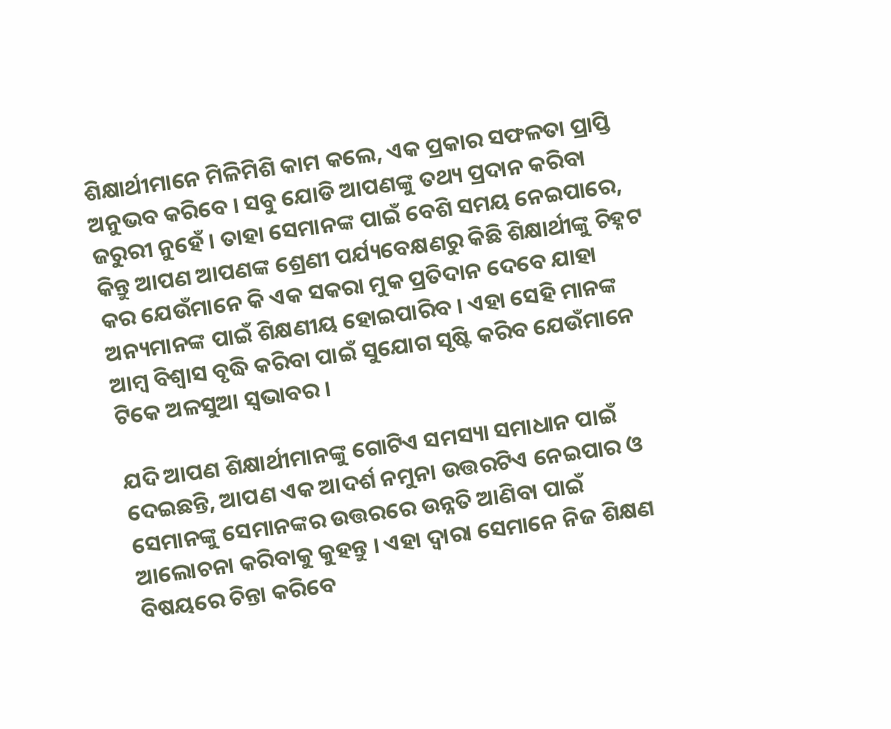ଶିକ୍ଷାର୍ଥୀମାନେ ମିଳିମିଶି କାମ କଲେ, ଏକ ପ୍ରକାର ସଫଳତା ପ୍ରାପ୍ତି ଅନୁଭବ କରିବେ । ସବୁ ଯୋଡି ଆପଣଙ୍କୁ ତଥ୍ୟ ପ୍ରଦାନ କରିବା ଜରୁରୀ ନୁହେଁ । ତାହା ସେମାନଙ୍କ ପାଇଁ ବେଶି ସମୟ ନେଇପାରେ, କିନ୍ତୁ ଆପଣ ଆପଣଙ୍କ ଶ୍ରେଣୀ ପର୍ଯ୍ୟବେକ୍ଷଣରୁ କିଛି ଶିକ୍ଷାର୍ଥୀଙ୍କୁ ଚିହ୍ନଟ କର ଯେଉଁମାନେ କି ଏକ ସକରା ମୁକ ପ୍ରତିଦାନ ଦେବେ ଯାହା ଅନ୍ୟମାନଙ୍କ ପାଇଁ ଶିକ୍ଷଣୀୟ ହୋଇପାରିବ । ଏହା ସେହି ମାନଙ୍କ ଆମ୍ବ ବିଶ୍ଵାସ ବୃଦ୍ଧି କରିବା ପାଇଁ ସୁଯୋଗ ସୃଷ୍ଟି କରିବ ଯେଉଁମାନେ ଟିକେ ଅଳସୁଆ ସ୍ଵଭାବର ।

ଯଦି ଆପଣ ଶିକ୍ଷାର୍ଥୀମାନଙ୍କୁ ଗୋଟିଏ ସମସ୍ୟା ସମାଧାନ ପାଇଁ ଦେଇଛନ୍ତି, ଆପଣ ଏକ ଆଦର୍ଶ ନମୁନା ଉତ୍ତରଟିଏ ନେଇପାର ଓ ସେମାନଙ୍କୁ ସେମାନଙ୍କର ଉତ୍ତରରେ ଉନ୍ନତି ଆଣିବା ପାଇଁ ଆଲୋଚନା କରିବାକୁ କୁହନ୍ତୁ । ଏହା ଦ୍ଵାରା ସେମାନେ ନିଜ ଶିକ୍ଷଣ ବିଷୟରେ ଚିନ୍ତା କରିବେ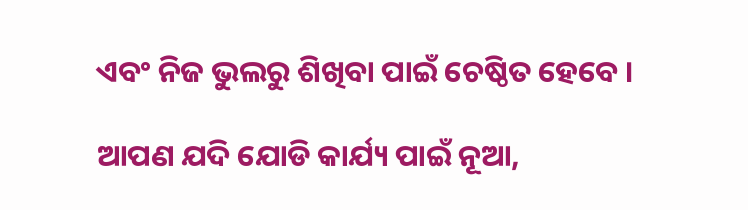ଏବଂ ନିଜ ଭୁଲରୁ ଶିଖିବା ପାଇଁ ଚେଷ୍ଠିତ ହେବେ ।

ଆପଣ ଯଦି ଯୋଡି କାର୍ଯ୍ୟ ପାଇଁ ନୂଆ,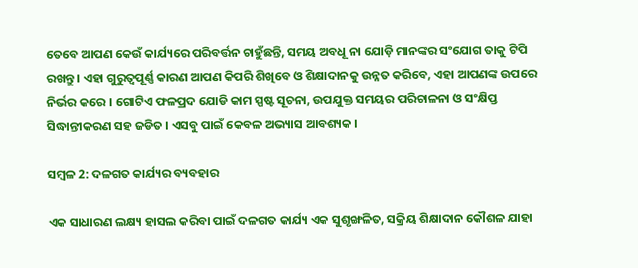ତେବେ ଆପଣ କେଉଁ କାର୍ଯ୍ୟରେ ପରିବର୍ତ୍ତନ ଚାହୁଁଛନ୍ତି, ସମୟ ଅବଧୂ ନା ଯୋଡ଼ି ମାନଙ୍କର ସଂଯୋଗ ତାକୁ ଟିପି ରଖନ୍ତୁ । ଏହା ଗୁରୁତ୍ଵପୂର୍ଣ୍ଣ କାରଣ ଆପଣ କିପରି ଶିଖିବେ ଓ ଶିକ୍ଷାଦାନକୁ ଉନ୍ନତ କରିବେ, ଏହା ଆପଣଙ୍କ ଉପରେ ନିର୍ଭର କରେ । ଗୋଟିଏ ଫଳପ୍ରଦ ଯୋଡି କାମ ସ୍ପଷ୍ଟ ସୂଚନା, ଉପଯୁକ୍ତ ସମୟର ପରିଚାଳନା ଓ ସଂକ୍ଷିପ୍ତ ସିଦ୍ଧାନ୍ତୀକରଣ ସହ ଜଡିତ । ଏସବୁ ପାଇଁ କେବଳ ଅଭ୍ୟାସ ଆବଶ୍ୟକ ।

ସମ୍ବଳ 2: ଦଳଗତ କାର୍ଯ୍ୟର ବ୍ୟବହାର

ଏକ ସାଧାରଣ ଲକ୍ଷ୍ୟ ହାସଲ କରିବା ପାଇଁ ଦଳଗତ କାର୍ଯ୍ୟ ଏକ ସୁଶୃଙ୍ଖଳିତ, ସକ୍ରିୟ ଶିକ୍ଷାଦାନ କୌଶଳ ଯାହା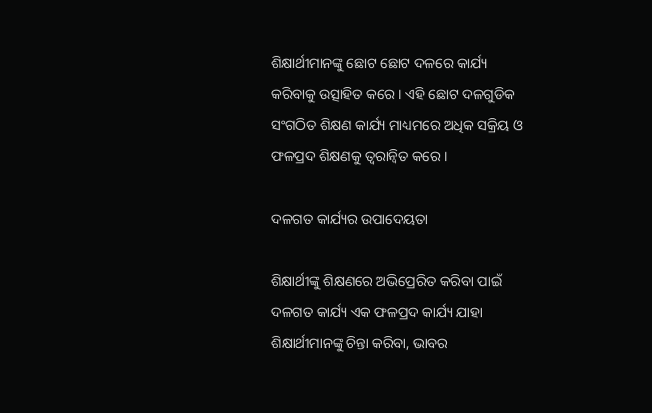ଶିକ୍ଷାର୍ଥୀମାନଙ୍କୁ ଛୋଟ ଛୋଟ ଦଳରେ କାର୍ଯ୍ୟ କରିବାକୁ ଉତ୍ସାହିତ କରେ । ଏହି ଛୋଟ ଦଳଗୁଡିକ ସଂଗଠିତ ଶିକ୍ଷଣ କାର୍ଯ୍ୟ ମାଧ୍ୟମରେ ଅଧିକ ସକ୍ରିୟ ଓ ଫଳପ୍ରଦ ଶିକ୍ଷଣକୁ ତ୍ଵରାନ୍ବିତ କରେ ।

ଦଳଗତ କାର୍ଯ୍ୟର ଉପାଦେୟତା

ଶିକ୍ଷାର୍ଥୀଙ୍କୁ ଶିକ୍ଷଣରେ ଅଭିପ୍ରେରିତ କରିବା ପାଇଁ ଦଳଗତ କାର୍ଯ୍ୟ ଏକ ଫଳପ୍ରଦ କାର୍ଯ୍ୟ ଯାହା ଶିକ୍ଷାର୍ଥୀମାନଙ୍କୁ ଚିନ୍ତା କରିବା, ଭାବର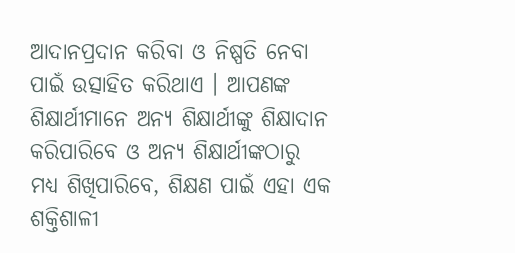ଆଦାନପ୍ରଦାନ କରିବା ଓ ନିଷ୍ପତି ନେବା ପାଇଁ ଉତ୍ସାହିତ କରିଥାଏ । ଆପଣଙ୍କ ଶିକ୍ଷାର୍ଥୀମାନେ ଅନ୍ୟ ଶିକ୍ଷାର୍ଥୀଙ୍କୁ ଶିକ୍ଷାଦାନ କରିପାରିବେ ଓ ଅନ୍ୟ ଶିକ୍ଷାର୍ଥୀଙ୍କଠାରୁ ମଧ୍ୟ ଶିଖିପାରିବେ, ଶିକ୍ଷଣ ପାଇଁ ଏହା ଏକ ଶକ୍ତିଶାଳୀ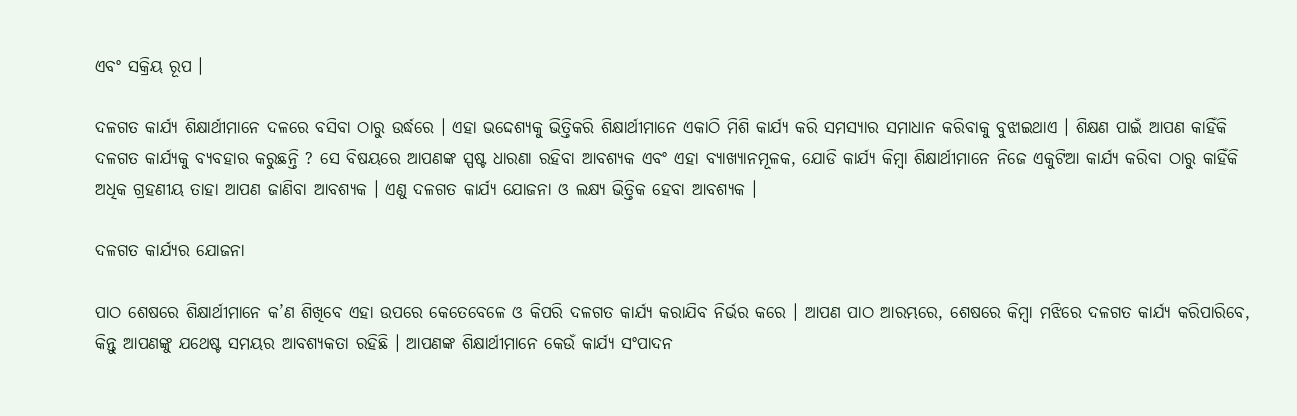ଏବଂ ସକ୍ରିୟ ରୂପ ।

ଦଳଗତ କାର୍ଯ୍ୟ ଶିକ୍ଷାର୍ଥୀମାନେ ଦଳରେ ବସିବା ଠାରୁ ଉର୍ଦ୍ଧରେ । ଏହା ଭଦ୍ଦେଶ୍ୟକୁ ଭିତ୍ତିକରି ଶିକ୍ଷାର୍ଥୀମାନେ ଏକାଠି ମିଶି କାର୍ଯ୍ୟ କରି ସମସ୍ୟାର ସମାଧାନ କରିବାକୁ ବୁଝାଇଥାଏ । ଶିକ୍ଷଣ ପାଇଁ ଆପଣ କାହିଁକି ଦଳଗତ କାର୍ଯ୍ୟକୁ ବ୍ୟବହାର କରୁଛନ୍ତି ? ସେ ବିଷୟରେ ଆପଣଙ୍କ ସ୍ପଷ୍ଟ ଧାରଣା ରହିବା ଆବଶ୍ୟକ ଏବଂ ଏହା ବ୍ୟାଖ୍ୟାନମୂଳକ, ଯୋଡି କାର୍ଯ୍ୟ କିମ୍ବା ଶିକ୍ଷାର୍ଥୀମାନେ ନିଜେ ଏକୁଟିଆ କାର୍ଯ୍ୟ କରିବା ଠାରୁ କାହିଁକି ଅଧିକ ଗ୍ରହଣୀୟ ତାହା ଆପଣ ଜାଣିବା ଆବଶ୍ୟକ । ଏଣୁ ଦଳଗତ କାର୍ଯ୍ୟ ଯୋଜନା ଓ ଲକ୍ଷ୍ୟ ଭିତ୍ତିକ ହେବା ଆବଶ୍ୟକ ।

ଦଳଗତ କାର୍ଯ୍ୟର ଯୋଜନା

ପାଠ ଶେଷରେ ଶିକ୍ଷାର୍ଥୀମାନେ କ’ଣ ଶିଖିବେ ଏହା ଉପରେ କେତେବେଳେ ଓ କିପରି ଦଳଗତ କାର୍ଯ୍ୟ କରାଯିବ ନିର୍ଭର କରେ । ଆପଣ ପାଠ ଆରମ୍ଭରେ, ଶେଷରେ କିମ୍ବା ମଝିରେ ଦଳଗତ କାର୍ଯ୍ୟ କରିପାରିବେ, କିନ୍ତୁ ଆପଣଙ୍କୁ ଯଥେଷ୍ଟ ସମୟର ଆବଶ୍ୟକତା ରହିଛି । ଆପଣଙ୍କ ଶିକ୍ଷାର୍ଥୀମାନେ କେଉଁ କାର୍ଯ୍ୟ ସଂପାଦନ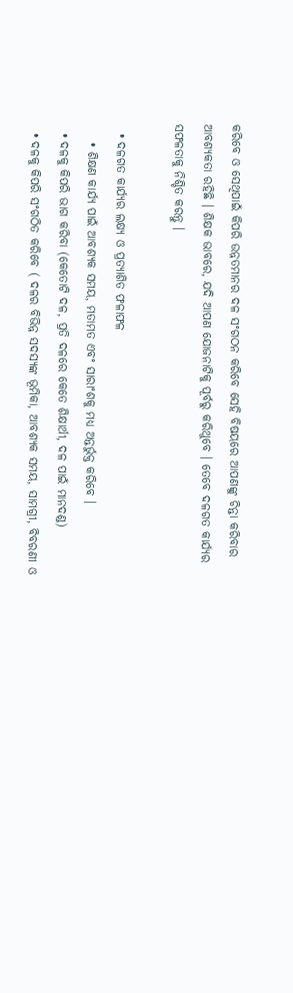କରିବେ ଓ ସେଥିପାଇଁ କିପରି ଉନ୍ନତମାନର ଦଳ ସଂଗଠନ କରିବେ ସେହି ବିଷୟରେ ଆପଣଙ୍କୁ ଚିନ୍ତା କରିବାର ଆବଶ୍ୟକତା ରହିଛି । ଶିକ୍ଷକ ଭାବରେ, ଯଦି ଆପଣ ଯୋଜନାଟିକୁ ପୂର୍ବରୁ କରିଥୁବେ । ତେବେ ଦଳଗତ କାର୍ଯ୍ୟର ସଫଳତାକୁ ନିଶ୍ଚିତ କରନ୍ତୁ ।

  • ଦଳଗତ କାର୍ଯ୍ୟର ଲକ୍ଷ୍ୟ ଓ ପ୍ରତ୍ୟାଶିତ ଫଳାଫଳ
    • ଶିକ୍ଷଣ କାର୍ଯ୍ୟ ପାଇଁ ଆବଶ୍ୟକ ସମୟ, ମତାମତ ଏବଂ ସାରାଂଶକୁ ମଧ୍ୟ ଅନ୍ତର୍ଭୁକ୍ତ କରିବେ ।
  • ଦଳକୁ କିପରି ଭାଗ କରିବା (କେତୋଟି ଦଳ, ପ୍ରତି ଦଳରେ କେତେ ଶିକ୍ଷାର୍ଥୀ, ଦଳ ପାଇଁ ମାନଦଣ୍ଡ)
  • ଦଳକୁ କିପରି ସଂଗଠିତ କରିବେ ( ଦଳର ବିଭିନ୍ନ ସଦସ୍ୟଙ୍କ ଭୂମିକା, ଆବଶ୍ୟକ ସମୟ, ସାମଗ୍ରୀ, ବିବରଣୀ ଓ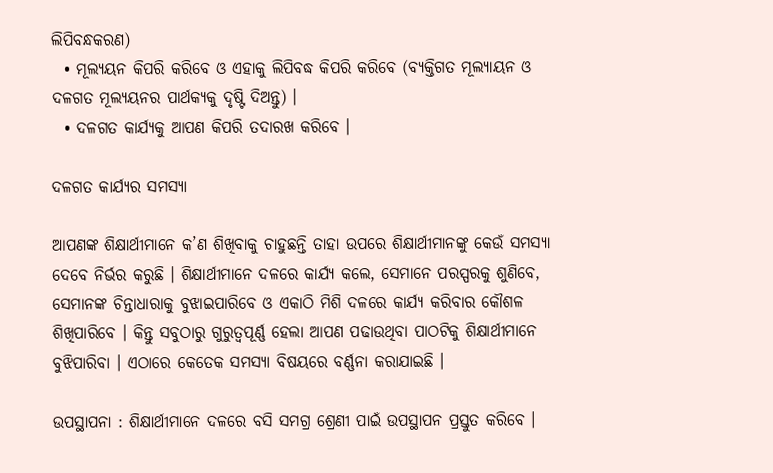ଲିପିବନ୍ଧକରଣ)
  • ମୂଲ୍ୟୟନ କିପରି କରିବେ ଓ ଏହାକୁ ଲିପିବଦ୍ଧ କିପରି କରିବେ (ବ୍ୟକ୍ତିଗତ ମୂଲ୍ୟାୟନ ଓ ଦଳଗତ ମୂଲ୍ୟୟନର ପାର୍ଥକ୍ୟକୁ ଦୃଷ୍ଟି ଦିଅନ୍ତୁ) ।
  • ଦଳଗତ କାର୍ଯ୍ୟକୁ ଆପଣ କିପରି ତଦାରଖ କରିବେ ।

ଦଳଗତ କାର୍ଯ୍ୟର ସମସ୍ୟା

ଆପଣଙ୍କ ଶିକ୍ଷାର୍ଥୀମାନେ କ’ଣ ଶିଖିବାକୁ ଚାହୁଛନ୍ତି ତାହା ଉପରେ ଶିକ୍ଷାର୍ଥୀମାନଙ୍କୁ କେଉଁ ସମସ୍ୟା ଦେବେ ନିର୍ଭର କରୁଛି । ଶିକ୍ଷାର୍ଥୀମାନେ ଦଳରେ କାର୍ଯ୍ୟ କଲେ, ସେମାନେ ପରସ୍ପରକୁ ଶୁଣିବେ, ସେମାନଙ୍କ ଚିନ୍ତାଧାରାକୁ ବୁଝାଇପାରିବେ ଓ ଏକାଠି ମିଶି ଦଳରେ କାର୍ଯ୍ୟ କରିବାର କୌଶଳ ଶିଖିପାରିବେ । କିନ୍ତୁ ସବୁଠାରୁ ଗୁରୁତ୍ଵପୂର୍ଣ୍ଣ ହେଲା ଆପଣ ପଢାଉଥିବା ପାଠଟିକୁ ଶିକ୍ଷାର୍ଥୀମାନେ ବୁଝିପାରିବା । ଏଠାରେ କେତେକ ସମସ୍ୟା ବିଷୟରେ ବର୍ଣ୍ଣନା କରାଯାଇଛି ।

ଉପସ୍ଥାପନା : ଶିକ୍ଷାର୍ଥୀମାନେ ଦଳରେ ବସି ସମଗ୍ର ଶ୍ରେଣୀ ପାଇଁ ଉପସ୍ଥାପନ ପ୍ରସ୍ତୁତ କରିବେ ।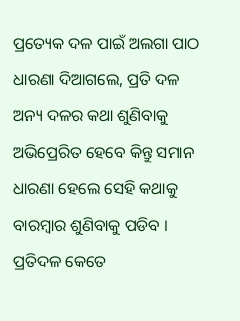ପ୍ରତ୍ୟେକ ଦଳ ପାଇଁ ଅଲଗା ପାଠ ଧାରଣା ଦିଆଗଲେ, ପ୍ରତି ଦଳ ଅନ୍ୟ ଦଳର କଥା ଶୁଣିବାକୁ ଅଭିପ୍ରେରିତ ହେବେ କିନ୍ତୁ ସମାନ ଧାରଣା ହେଲେ ସେହି କଥାକୁ ବାରମ୍ବାର ଶୁଣିବାକୁ ପଡିବ । ପ୍ରତିଦଳ କେତେ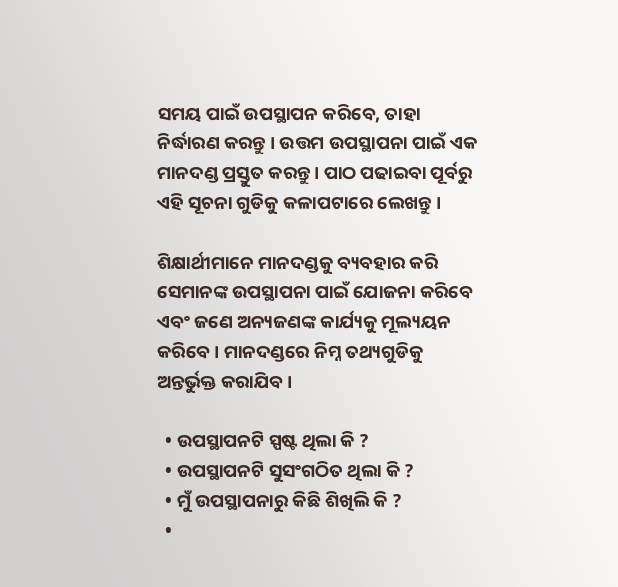ସମୟ ପାଇଁ ଉପସ୍ଥାପନ କରିବେ, ତାହା ନିର୍ଦ୍ଧାରଣ କରନ୍ତୁ । ଉତ୍ତମ ଉପସ୍ଥାପନା ପାଇଁ ଏକ ମାନଦଣ୍ଡ ପ୍ରସ୍ତୁତ କରନ୍ତୁ। ପାଠ ପଢାଇବା ପୂର୍ବରୁ ଏହି ସୂଚନା ଗୁଡିକୁ କଳାପଟାରେ ଲେଖନ୍ତୁ ।

ଶିକ୍ଷାର୍ଥୀମାନେ ମାନଦଣ୍ଡକୁ ବ୍ୟବହାର କରି ସେମାନଙ୍କ ଉପସ୍ଥାପନା ପାଇଁ ଯୋଜନା କରିବେ ଏବଂ ଜଣେ ଅନ୍ୟଜଣଙ୍କ କାର୍ଯ୍ୟକୁ ମୂଲ୍ୟୟନ କରିବେ । ମାନଦଣ୍ଡରେ ନିମ୍ନ ତଥ୍ୟଗୁଡିକୁ ଅନ୍ତର୍ଭୁକ୍ତ କରାଯିବ ।

  • ଉପସ୍ଥାପନଟି ସ୍ପଷ୍ଟ ଥିଲା କି ?
  • ଉପସ୍ଥାପନଟି ସୁସଂଗଠିତ ଥିଲା କି ?
  • ମୁଁ ଉପସ୍ଥାପନାରୁ କିଛି ଶିଖିଲି କି ?
  •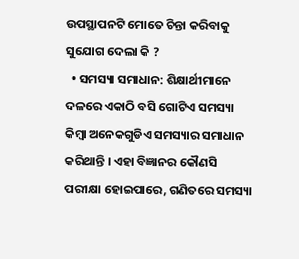ଉପସ୍ଥାପନଟି ମୋତେ ଚିନ୍ତା କରିବାକୁ ସୁଯୋଗ ଦେଲା କି ?
  • ସମସ୍ୟା ସମାଧାନ: ଶିକ୍ଷାର୍ଥୀମାନେ ଦଳରେ ଏକାଠି ବସି ଗୋଟିଏ ସମସ୍ୟା କିମ୍ବା ଅନେକଗୁଡିଏ ସମସ୍ୟାର ସମାଧାନ କରିଥାନ୍ତି । ଏହା ବିଜ୍ଞାନର କୌଣସି ପରୀକ୍ଷା ହୋଇପାରେ, ଗଣିତରେ ସମସ୍ୟା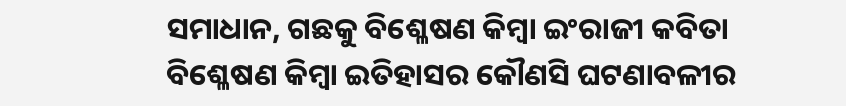ସମାଧାନ, ଗଛକୁ ବିଶ୍ଳେଷଣ କିମ୍ବା ଇଂରାଜୀ କବିତା ବିଶ୍ଳେଷଣ କିମ୍ବା ଇତିହାସର କୌଣସି ଘଟଣାବଳୀର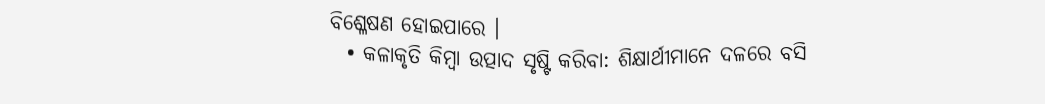ବିଶ୍ଳେଷଣ ହୋଇପାରେ ।
  • କଳାକୃତି କିମ୍ବା ଉତ୍ପାଦ ସୃଷ୍ଟି କରିବା: ଶିକ୍ଷାର୍ଥୀମାନେ ଦଳରେ ବସି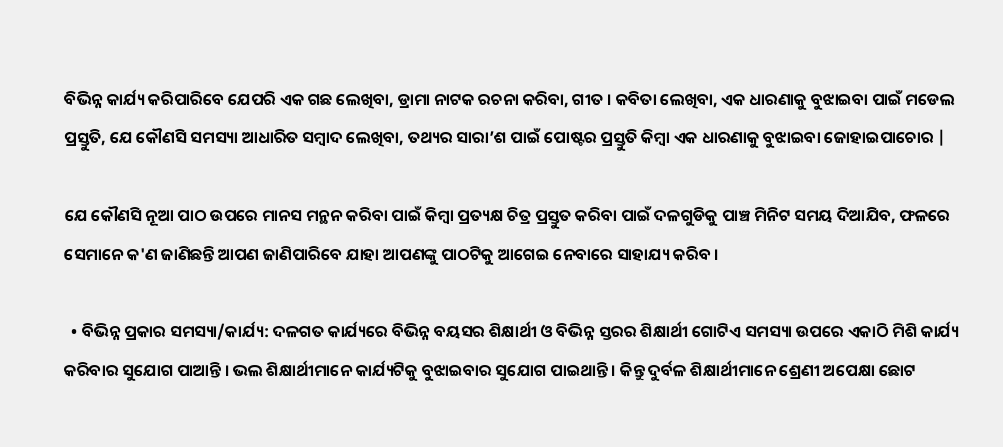ବିଭିନ୍ନ କାର୍ଯ୍ୟ କରିପାରିବେ ଯେପରି ଏକ ଗଛ ଲେଖିବା, ଡ୍ରାମା ନାଟକ ରଚନା କରିବା, ଗୀତ । କବିତା ଲେଖିବା, ଏକ ଧାରଣାକୁ ବୁଝାଇବା ପାଇଁ ମଡେଲ ପ୍ରସ୍ତୁତି, ଯେ କୌଣସି ସମସ୍ୟା ଆଧାରିତ ସମ୍ବାଦ ଲେଖିବା, ତଥ୍ୟର ସାରା’ଶ ପାଇଁ ପୋଷ୍ଟର ପ୍ରସ୍ତୁତି କିମ୍ବା ଏକ ଧାରଣାକୁ ବୁଝାଇବା ଜୋହାଇପାଚୋର |

ଯେ କୌଣସି ନୂଆ ପାଠ ଉପରେ ମାନସ ମନ୍ଥନ କରିବା ପାଇଁ କିମ୍ବା ପ୍ରତ୍ୟକ୍ଷ ଚିତ୍ର ପ୍ରସ୍ତୁତ କରିବା ପାଇଁ ଦଳଗୁଡିକୁ ପାଞ୍ଚ ମିନିଟ ସମୟ ଦିଆଯିବ, ଫଳରେ ସେମାନେ କ'ଣ ଜାଣିଛନ୍ତି ଆପଣ ଜାଣିପାରିବେ ଯାହା ଆପଣଙ୍କୁ ପାଠଟିକୁ ଆଗେଇ ନେବାରେ ସାହାଯ୍ୟ କରିବ ।

  • ବିଭିନ୍ନ ପ୍ରକାର ସମସ୍ୟା/କାର୍ଯ୍ୟ: ଦଳଗତ କାର୍ଯ୍ୟରେ ବିଭିନ୍ନ ବୟସର ଶିକ୍ଷାର୍ଥୀ ଓ ବିଭିନ୍ନ ସ୍ତରର ଶିକ୍ଷାର୍ଥୀ ଗୋଟିଏ ସମସ୍ୟା ଉପରେ ଏକାଠି ମିଶି କାର୍ଯ୍ୟ କରିବାର ସୁଯୋଗ ପାଆନ୍ତି । ଭଲ ଶିକ୍ଷାର୍ଥୀମାନେ କାର୍ଯ୍ୟଟିକୁ ବୁଝାଇବାର ସୁଯୋଗ ପାଇଥାନ୍ତି । କିନ୍ତୁ ଦୁର୍ବଳ ଶିକ୍ଷାର୍ଥୀମାନେ ଶ୍ରେଣୀ ଅପେକ୍ଷା ଛୋଟ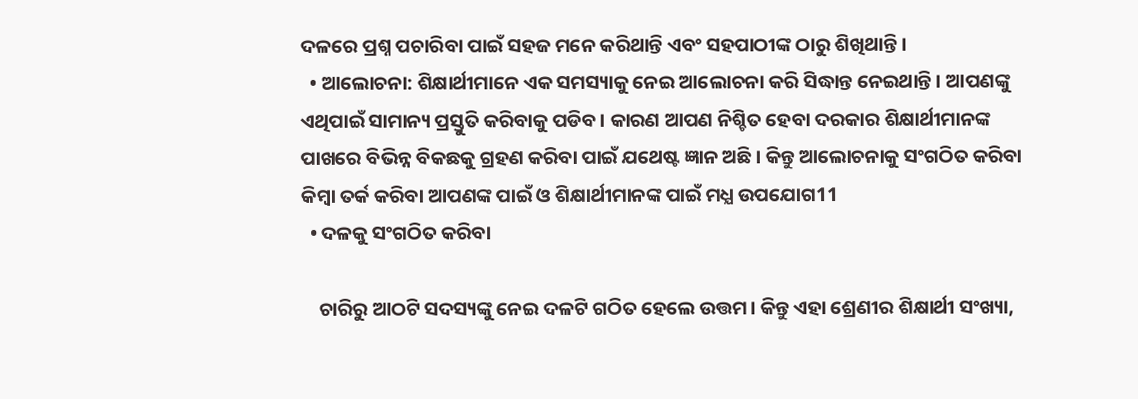ଦଳରେ ପ୍ରଶ୍ନ ପଚାରିବା ପାଇଁ ସହଜ ମନେ କରିଥାନ୍ତି ଏବଂ ସହପାଠୀଙ୍କ ଠାରୁ ଶିଖିଥାନ୍ତି ।
  • ଆଲୋଚନା: ଶିକ୍ଷାର୍ଥୀମାନେ ଏକ ସମସ୍ୟାକୁ ନେଇ ଆଲୋଚନା କରି ସିଦ୍ଧାନ୍ତ ନେଇଥାନ୍ତି । ଆପଣଙ୍କୁ ଏଥିପାଇଁ ସାମାନ୍ୟ ପ୍ରସ୍ତୁତି କରିବାକୁ ପଡିବ। କାରଣ ଆପଣ ନିଶ୍ଚିତ ହେବା ଦରକାର ଶିକ୍ଷାର୍ଥୀମାନଙ୍କ ପାଖରେ ବିଭିନ୍ନ ବିକଛକୁ ଗ୍ରହଣ କରିବା ପାଇଁ ଯଥେଷ୍ଟ ଜ୍ଞାନ ଅଛି। କିନ୍ତୁ ଆଲୋଚନାକୁ ସଂଗଠିତ କରିବା କିମ୍ବା ତର୍କ କରିବା ଆପଣଙ୍କ ପାଇଁ ଓ ଶିକ୍ଷାର୍ଥୀମାନଙ୍କ ପାଇଁ ମଧ୍ଯ ଉପଯୋଗ11
  • ଦଳକୁ ସଂଗଠିତ କରିବା

    ଚାରିରୁ ଆଠଟି ସଦସ୍ୟଙ୍କୁ ନେଇ ଦଳଟି ଗଠିତ ହେଲେ ଉତ୍ତମ। କିନ୍ତୁ ଏହା ଶ୍ରେଣୀର ଶିକ୍ଷାର୍ଥୀ ସଂଖ୍ୟା,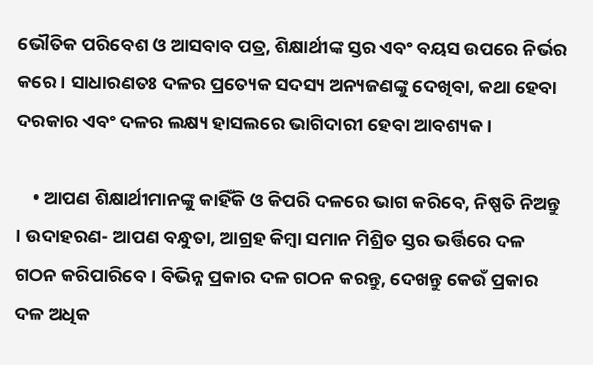ଭୌତିକ ପରିବେଶ ଓ ଆସବାବ ପତ୍ର, ଶିକ୍ଷାର୍ଥୀଙ୍କ ସ୍ତର ଏବଂ ବୟସ ଉପରେ ନିର୍ଭର କରେ । ସାଧାରଣତଃ ଦଳର ପ୍ରତ୍ୟେକ ସଦସ୍ୟ ଅନ୍ୟଜଣଙ୍କୁ ଦେଖିବା, କଥା ହେବା ଦରକାର ଏବଂ ଦଳର ଲକ୍ଷ୍ୟ ହାସଲରେ ଭାଗିଦାରୀ ହେବା ଆବଶ୍ୟକ ।

    • ଆପଣ ଶିକ୍ଷାର୍ଥୀମାନଙ୍କୁ କାହିଁକି ଓ କିପରି ଦଳରେ ଭାଗ କରିବେ, ନିଷ୍ପତି ନିଅନ୍ତୁ । ଉଦାହରଣ- ଆପଣ ବନ୍ଧୁତା, ଆଗ୍ରହ କିମ୍ବା ସମାନ ମିଶ୍ରିତ ସ୍ତର ଭର୍ତ୍ତିରେ ଦଳ ଗଠନ କରିପାରିବେ । ବିଭିନ୍ନ ପ୍ରକାର ଦଳ ଗଠନ କରନ୍ତୁ, ଦେଖନ୍ତୁ କେଉଁ ପ୍ରକାର ଦଳ ଅଧିକ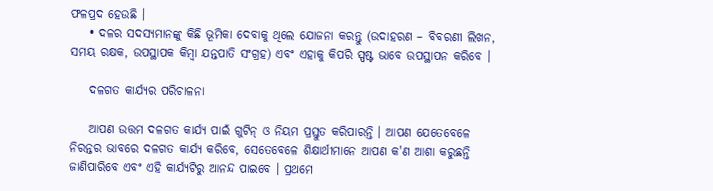ଫଳପ୍ରଦ ହେଉଛି ।
    • ଦଳର ସଦସ୍ୟମାନଙ୍କୁ କିଛି ଭୂମିକା ଦେବାକୁ ଥିଲେ ଯୋଜନା କରନ୍ତୁ (ଉଦାହରଣ – ବିବରଣୀ ଲିଖନ, ସମୟ ରକ୍ଷକ, ଉପସ୍ଥାପକ କିମ୍ବା ଯନ୍ତପାତି ସଂଗ୍ରହ) ଏବଂ ଏହାକୁ କିପରି ସ୍ପଷ୍ଟ ଭାବେ ଉପସ୍ଥାପନ କରିବେ ।

    ଦଳଗତ କାର୍ଯ୍ୟର ପରିଚାଳନା

    ଆପଣ ଉତ୍ତମ ଦଳଗତ କାର୍ଯ୍ୟ ପାଇଁ ଗୁଟିନ୍ ଓ ନିୟମ ପ୍ରସ୍ତୁତ କରିପାରନ୍ତି । ଆପଣ ଯେତେବେଳେ ନିରନ୍ତର ଭାବରେ ଦଳଗତ କାର୍ଯ୍ୟ କରିବେ, ସେତେବେଳେ ଶିକ୍ଷାର୍ଥୀମାନେ ଆପଣ କ'ଣ ଆଶା କରୁଛନ୍ତି ଜାଣିପାରିବେ ଏବଂ ଏହି କାର୍ଯ୍ୟଟିରୁ ଆନନ୍ଦ ପାଇବେ । ପ୍ରଥମେ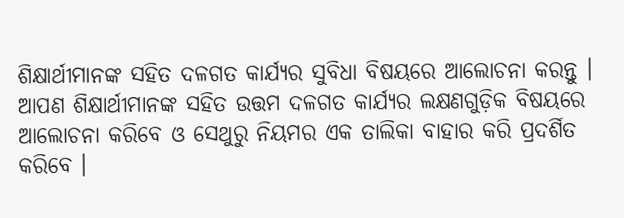ଶିକ୍ଷାର୍ଥୀମାନଙ୍କ ସହିତ ଦଳଗତ କାର୍ଯ୍ୟର ସୁବିଧା ବିଷୟରେ ଆଲୋଚନା କରନ୍ତୁ । ଆପଣ ଶିକ୍ଷାର୍ଥୀମାନଙ୍କ ସହିତ ଉତ୍ତମ ଦଳଗତ କାର୍ଯ୍ୟର ଲକ୍ଷଣଗୁଡ଼ିକ ବିଷୟରେ ଆଲୋଚନା କରିବେ ଓ ସେଥୁରୁ ନିୟମର ଏକ ତାଲିକା ବାହାର କରି ପ୍ରଦର୍ଶିତ କରିବେ ।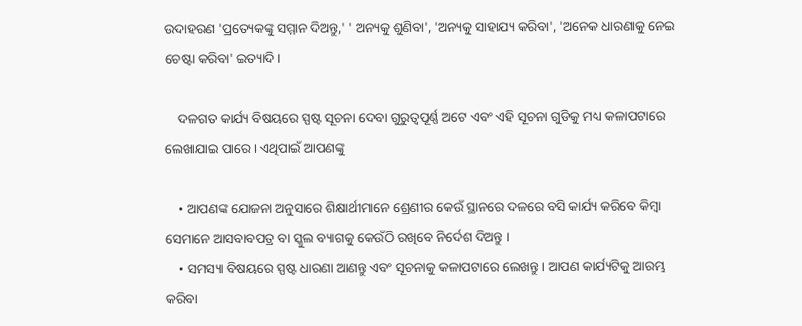ଉଦାହରଣ 'ପ୍ରତ୍ୟେକଙ୍କୁ ସମ୍ମାନ ଦିଅନ୍ତୁ,' ' ଅନ୍ୟକୁ ଶୁଣିବା', 'ଅନ୍ୟକୁ ସାହାଯ୍ୟ କରିବା', 'ଅନେକ ଧାରଣାକୁ ନେଇ ଚେଷ୍ଟା କରିବା' ଇତ୍ୟାଦି ।

    ଦଳଗତ କାର୍ଯ୍ୟ ବିଷୟରେ ସ୍ପଷ୍ଟ ସୂଚନା ଦେବା ଗୁରୁତ୍ଵପୂର୍ଣ୍ଣ ଅଟେ ଏବଂ ଏହି ସୂଚନା ଗୁଡିକୁ ମଧ୍ୟ କଳାପଟାରେ ଲେଖାଯାଇ ପାରେ । ଏଥିପାଇଁ ଆପଣଙ୍କୁ

    • ଆପଣଙ୍କ ଯୋଜନା ଅନୁସାରେ ଶିକ୍ଷାର୍ଥୀମାନେ ଶ୍ରେଣୀର କେଉଁ ସ୍ଥାନରେ ଦଳରେ ବସି କାର୍ଯ୍ୟ କରିବେ କିମ୍ବା ସେମାନେ ଆସବାବପତ୍ର ବା ସ୍କୁଲ ବ୍ୟାଗକୁ କେଉଁଠି ରଖିବେ ନିର୍ଦେଶ ଦିଅନ୍ତୁ ।
    • ସମସ୍ୟା ବିଷୟରେ ସ୍ପଷ୍ଟ ଧାରଣା ଆଣନ୍ତୁ ଏବଂ ସୂଚନାକୁ କଳାପଟାରେ ଲେଖନ୍ତୁ । ଆପଣ କାର୍ଯ୍ୟଟିକୁ ଆରମ୍ଭ କରିବା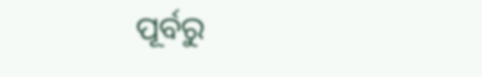ପୂର୍ବରୁ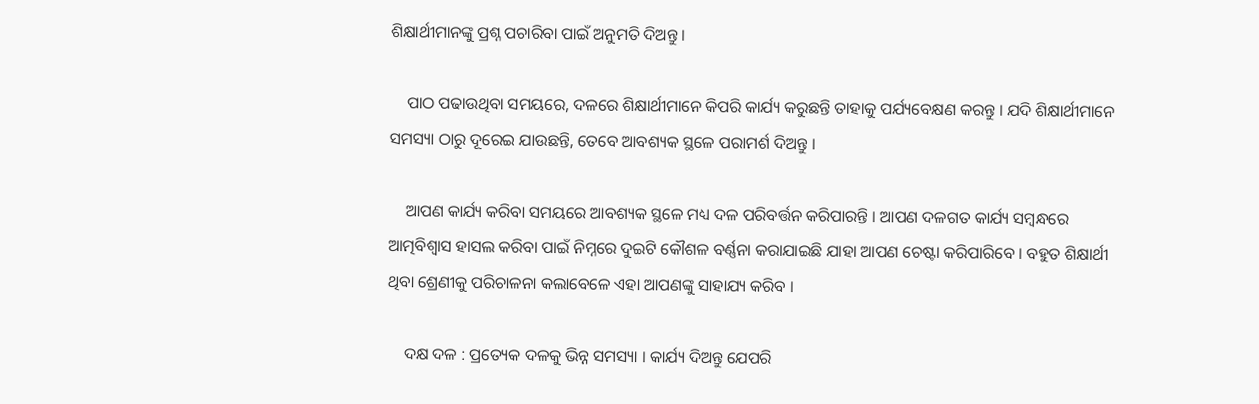ଶିକ୍ଷାର୍ଥୀମାନଙ୍କୁ ପ୍ରଶ୍ନ ପଚାରିବା ପାଇଁ ଅନୁମତି ଦିଅନ୍ତୁ ।

    ପାଠ ପଢାଉଥିବା ସମୟରେ, ଦଳରେ ଶିକ୍ଷାର୍ଥୀମାନେ କିପରି କାର୍ଯ୍ୟ କରୁଛନ୍ତି ତାହାକୁ ପର୍ଯ୍ୟବେକ୍ଷଣ କରନ୍ତୁ । ଯଦି ଶିକ୍ଷାର୍ଥୀମାନେ ସମସ୍ୟା ଠାରୁ ଦୂରେଇ ଯାଉଛନ୍ତି, ତେବେ ଆବଶ୍ୟକ ସ୍ଥଳେ ପରାମର୍ଶ ଦିଅନ୍ତୁ ।

    ଆପଣ କାର୍ଯ୍ୟ କରିବା ସମୟରେ ଆବଶ୍ୟକ ସ୍ଥଳେ ମଧ୍ୟ ଦଳ ପରିବର୍ତ୍ତନ କରିପାରନ୍ତି । ଆପଣ ଦଳଗତ କାର୍ଯ୍ୟ ସମ୍ବନ୍ଧରେ ଆତ୍ମବିଶ୍ଵାସ ହାସଲ କରିବା ପାଇଁ ନିମ୍ନରେ ଦୁଇଟି କୌଶଳ ବର୍ଣ୍ଣନା କରାଯାଇଛି ଯାହା ଆପଣ ଚେଷ୍ଟା କରିପାରିବେ । ବହୁତ ଶିକ୍ଷାର୍ଥୀ ଥିବା ଶ୍ରେଣୀକୁ ପରିଚାଳନା କଲାବେଳେ ଏହା ଆପଣଙ୍କୁ ସାହାଯ୍ୟ କରିବ ।

    ଦକ୍ଷ ଦଳ : ପ୍ରତ୍ୟେକ ଦଳକୁ ଭିନ୍ନ ସମସ୍ୟା । କାର୍ଯ୍ୟ ଦିଅନ୍ତୁ ଯେପରି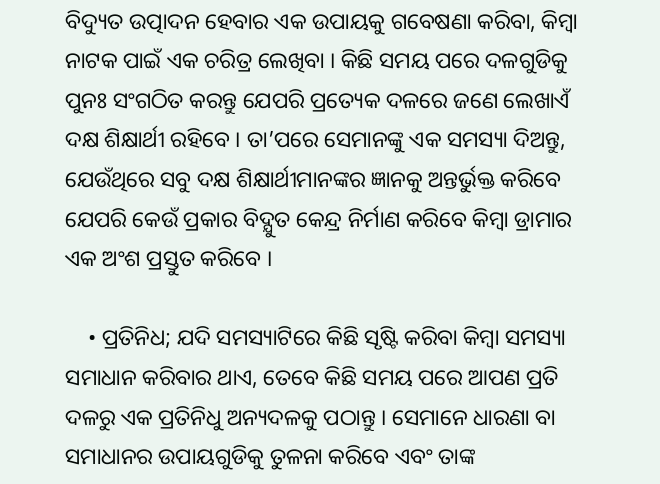ବିଦ୍ୟୁତ ଉତ୍ପାଦନ ହେବାର ଏକ ଉପାୟକୁ ଗବେଷଣା କରିବା, କିମ୍ବା ନାଟକ ପାଇଁ ଏକ ଚରିତ୍ର ଲେଖିବା । କିଛି ସମୟ ପରେ ଦଳଗୁଡିକୁ ପୁନଃ ସଂଗଠିତ କରନ୍ତୁ ଯେପରି ପ୍ରତ୍ୟେକ ଦଳରେ ଜଣେ ଲେଖାଏଁ ଦକ୍ଷ ଶିକ୍ଷାର୍ଥୀ ରହିବେ । ତା’ପରେ ସେମାନଙ୍କୁ ଏକ ସମସ୍ୟା ଦିଅନ୍ତୁ, ଯେଉଁଥିରେ ସବୁ ଦକ୍ଷ ଶିକ୍ଷାର୍ଥୀମାନଙ୍କର ଜ୍ଞାନକୁ ଅନ୍ତର୍ଭୁକ୍ତ କରିବେ ଯେପରି କେଉଁ ପ୍ରକାର ବିଦ୍ଯୁତ କେନ୍ଦ୍ର ନିର୍ମାଣ କରିବେ କିମ୍ବା ଡ୍ରାମାର ଏକ ଅଂଶ ପ୍ରସ୍ତୁତ କରିବେ ।

    • ପ୍ରତିନିଧ; ଯଦି ସମସ୍ୟାଟିରେ କିଛି ସୃଷ୍ଟି କରିବା କିମ୍ବା ସମସ୍ୟା ସମାଧାନ କରିବାର ଥାଏ, ତେବେ କିଛି ସମୟ ପରେ ଆପଣ ପ୍ରତି ଦଳରୁ ଏକ ପ୍ରତିନିଧୁ ଅନ୍ୟଦଳକୁ ପଠାନ୍ତୁ । ସେମାନେ ଧାରଣା ବା ସମାଧାନର ଉପାୟଗୁଡିକୁ ତୁଳନା କରିବେ ଏବଂ ତାଙ୍କ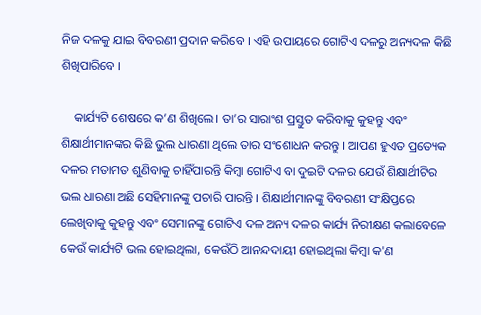ନିଜ ଦଳକୁ ଯାଇ ବିବରଣୀ ପ୍ରଦାନ କରିବେ । ଏହି ଉପାୟରେ ଗୋଟିଏ ଦଳରୁ ଅନ୍ୟଦଳ କିଛି ଶିଖିପାରିବେ ।

    କାର୍ଯ୍ୟଟି ଶେଷରେ କ’ଣ ଶିଖିଲେ। ତା’ର ସାରାଂଶ ପ୍ରସ୍ତୁତ କରିବାକୁ କୁହନ୍ତୁ ଏବଂ ଶିକ୍ଷାର୍ଥୀମାନଙ୍କର କିଛି ଭୁଲ ଧାରଣା ଥିଲେ ତାର ସଂଶୋଧନ କରନ୍ତୁ । ଆପଣ ହୁଏତ ପ୍ରତ୍ୟେକ ଦଳର ମତାମତ ଶୁଣିବାକୁ ଚାହିଁପାରନ୍ତି କିମ୍ବା ଗୋଟିଏ ବା ଦୁଇଟି ଦଳର ଯେଉଁ ଶିକ୍ଷାର୍ଥୀଟିର ଭଲ ଧାରଣା ଅଛି ସେହିମାନଙ୍କୁ ପଚାରି ପାରନ୍ତି । ଶିକ୍ଷାର୍ଥୀମାନଙ୍କୁ ବିବରଣୀ ସଂକ୍ଷିପ୍ତରେ ଲେଖିବାକୁ କୁହନ୍ତୁ ଏବଂ ସେମାନଙ୍କୁ ଗୋଟିଏ ଦଳ ଅନ୍ୟ ଦଳର କାର୍ଯ୍ୟ ନିରୀକ୍ଷଣ କଲାବେଳେ କେଉଁ କାର୍ଯ୍ୟଟି ଭଲ ହୋଇଥିଲା, କେଉଁଠି ଆନନ୍ଦଦାୟୀ ହୋଇଥିଲା କିମ୍ବା କ'ଣ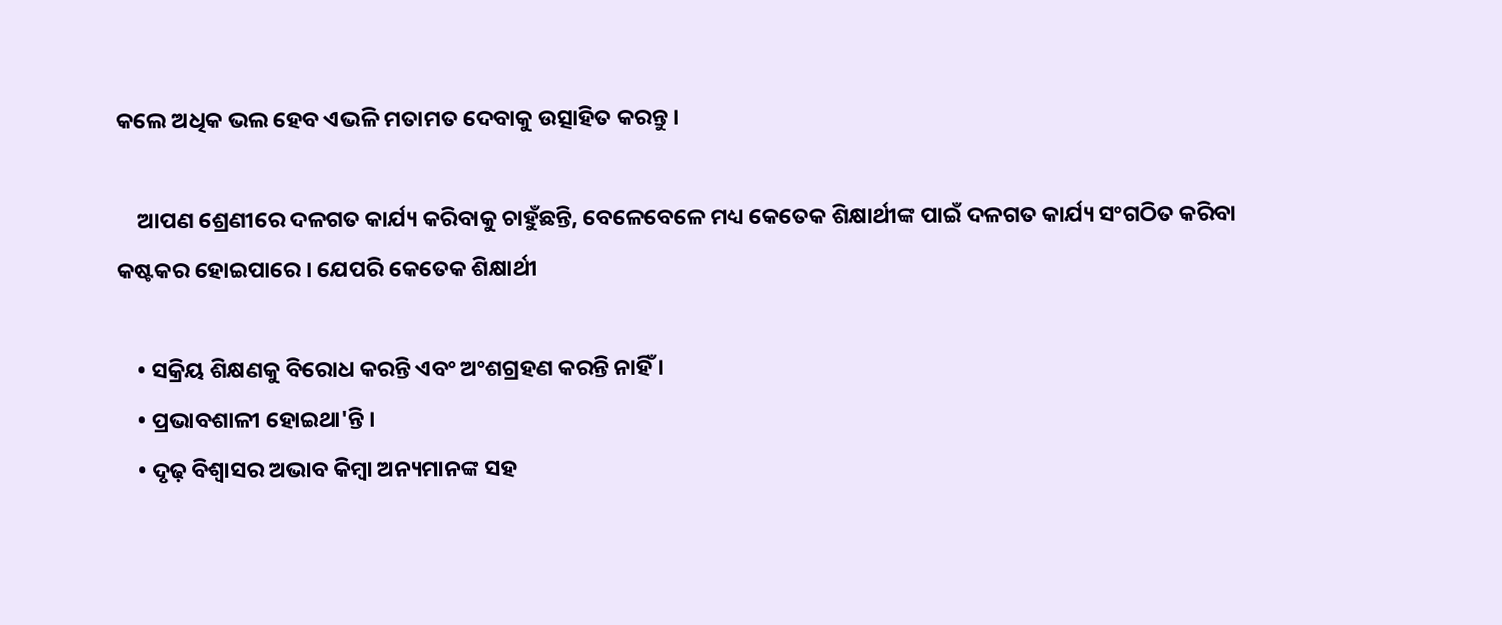କଲେ ଅଧିକ ଭଲ ହେବ ଏଭଳି ମତାମତ ଦେବାକୁ ଉତ୍ସାହିତ କରନ୍ତୁ ।

    ଆପଣ ଶ୍ରେଣୀରେ ଦଳଗତ କାର୍ଯ୍ୟ କରିବାକୁ ଚାହୁଁଛନ୍ତି, ବେଳେବେଳେ ମଧ୍ୟ କେତେକ ଶିକ୍ଷାର୍ଥୀଙ୍କ ପାଇଁ ଦଳଗତ କାର୍ଯ୍ୟ ସଂଗଠିତ କରିବା କଷ୍ଟକର ହୋଇପାରେ । ଯେପରି କେତେକ ଶିକ୍ଷାର୍ଥୀ

    • ସକ୍ରିୟ ଶିକ୍ଷଣକୁ ବିରୋଧ କରନ୍ତି ଏବଂ ଅଂଶଗ୍ରହଣ କରନ୍ତି ନାହିଁ ।
    • ପ୍ରଭାବଶାଳୀ ହୋଇଥା'ନ୍ତି ।
    • ଦୃଢ଼ ବିଶ୍ଵାସର ଅଭାବ କିମ୍ବା ଅନ୍ୟମାନଙ୍କ ସହ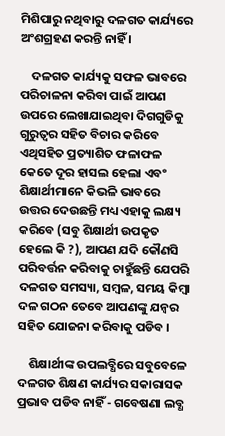ମିଶିପାରୁ ନଥିବାରୁ ଦଳଗତ କାର୍ଯ୍ୟରେ ଅଂଶଗ୍ରହଣ କରନ୍ତି ନାହିଁ ।

    ଦଳଗତ କାର୍ଯ୍ୟକୁ ସଫଳ ଭାବରେ ପରିଚାଳନା କରିବା ପାଇଁ ଆପଣ ଉପରେ ଲେଖାଯାଇଥିବା ଦିଗଗୁଡିକୁ ଗୁରୁତ୍ଵର ସହିତ ବିଚାର କରିବେ ଏଥିସହିତ ପ୍ରତ୍ୟାଶିତ ଫଳାଫଳ କେତେ ଦୂର ହାସଲ ହେଲା ଏବଂ ଶିକ୍ଷାର୍ଥୀମାନେ କିଭଳି ଭାବରେ ଉତ୍ତର ଦେଉଛନ୍ତି ମଧ୍ୟ ଏହାକୁ ଲକ୍ଷ୍ୟ କରିବେ (ସବୁ ଶିକ୍ଷାର୍ଥୀ ଉପକୃତ ହେଲେ କି ?), ଆପଣ ଯଦି କୌଣସି ପରିବର୍ତ୍ତନ କରିବାକୁ ଚାହୁଁଛନ୍ତି ଯେପରି ଦଳଗତ ସମସ୍ୟା, ସମ୍ବଳ, ସମୟ କିମ୍ବା ଦଳ ଗଠନ ତେବେ ଆପଣଙ୍କୁ ଯନ୍ଵର ସହିତ ଯୋଜନା କରିବାକୁ ପଡିବ ।

    ଶିକ୍ଷାର୍ଥୀଙ୍କ ଉପଲବ୍ଧିରେ ସବୁବେଳେ ଦଳଗତ ଶିକ୍ଷଣ କାର୍ଯ୍ୟର ସକାରାସକ ପ୍ରଭାବ ପଡିବ ନାହିଁ - ଗବେଷଣା ଲବ୍ଧ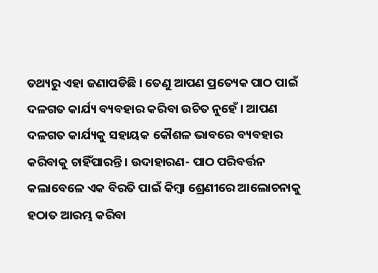ତଥ୍ୟରୁ ଏହା ଜଣାପଡିଛି । ତେଣୁ ଆପଣ ପ୍ରତ୍ୟେକ ପାଠ ପାଇଁ ଦଳଗତ କାର୍ଯ୍ୟ ବ୍ୟବହାର କରିବା ଉଚିତ ନୁହେଁ । ଆପଣ ଦଳଗତ କାର୍ଯ୍ୟକୁ ସହାୟକ କୌଶଳ ଭାବରେ ବ୍ୟବହାର କରିବାକୁ ଚାହିଁପାରନ୍ତି । ଉଦାହାରଣ- ପାଠ ପରିବର୍ତ୍ତନ କଲାବେଳେ ଏକ ବିରତି ପାଇଁ କିମ୍ବା ଶ୍ରେଣୀରେ ଆଲୋଚନାକୁ ହଠାତ ଆରମ୍ଭ କରିବା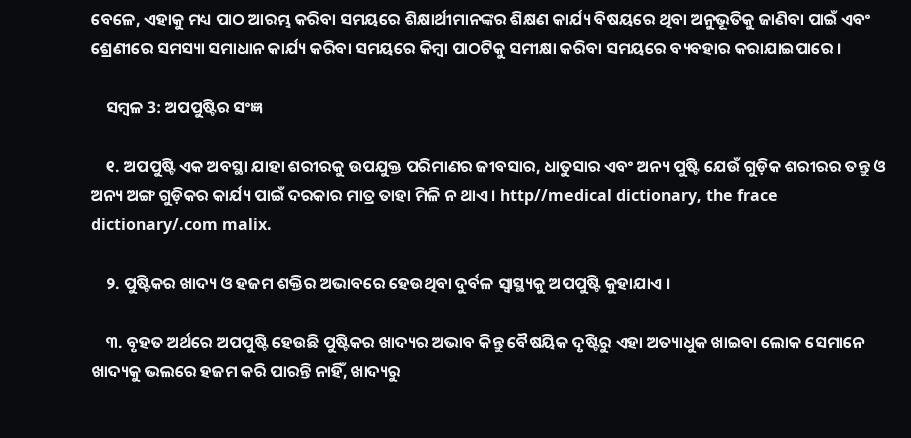ବେଳେ, ଏହାକୁ ମଧ୍ୟ ପାଠ ଆରମ୍ଭ କରିବା ସମୟରେ ଶିକ୍ଷାର୍ଥୀମାନଙ୍କର ଶିକ୍ଷଣ କାର୍ଯ୍ୟ ବିଷୟରେ ଥିବା ଅନୁଭୂତିକୁ ଜାଣିବା ପାଇଁ ଏବଂ ଶ୍ରେଣୀରେ ସମସ୍ୟା ସମାଧାନ କାର୍ଯ୍ୟ କରିବା ସମୟରେ କିମ୍ବା ପାଠଟିକୁ ସମୀକ୍ଷା କରିବା ସମୟରେ ବ୍ୟବହାର କରାଯାଇପାରେ ।

    ସମ୍ବଳ 3: ଅପପୁଷ୍ଟିର ସଂଜ୍ଞ

    ୧. ଅପପୁଷ୍ଟି ଏକ ଅବସ୍ଥା ଯାହା ଶରୀରକୁ ଉପଯୁକ୍ତ ପରିମାଣର ଜୀବସାର, ଧାତୁସାର ଏବଂ ଅନ୍ୟ ପୁଷ୍ଟି ଯେଉଁ ଗୁଡ଼ିକ ଶରୀରର ତନ୍ତୁ ଓ ଅନ୍ୟ ଅଙ୍ଗ ଗୁଡ଼ିକର କାର୍ଯ୍ୟ ପାଇଁ ଦରକାର ମାତ୍ର ତାହା ମିଳି ନ ଥାଏ । http//medical dictionary, the frace dictionary/.com malix.

    ୨. ପୁଷ୍ଟିକର ଖାଦ୍ୟ ଓ ହଜମ ଶକ୍ତିର ଅଭାବରେ ହେଉଥିବା ଦୁର୍ବଳ ସ୍ଵାସ୍ଥ୍ୟକୁ ଅପପୁଷ୍ଟି କୁହାଯାଏ ।

    ୩. ବୃହତ ଅର୍ଥରେ ଅପପୁଷ୍ଟି ହେଉଛି ପୁଷ୍ଟିକର ଖାଦ୍ୟର ଅଭାବ କିନ୍ତୁ ବୈଷୟିକ ଦୃଷ୍ଟିରୁ ଏହା ଅତ୍ୟାଧୁକ ଖାଇବା ଲୋକ ସେମାନେ ଖାଦ୍ୟକୁ ଭଲରେ ହଜମ କରି ପାରନ୍ତି ନାହିଁ, ଖାଦ୍ୟରୁ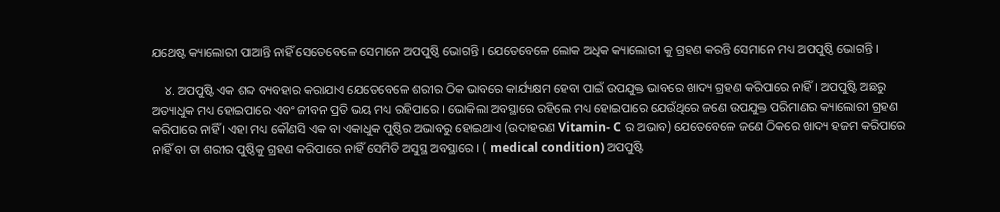ଯଥେଷ୍ଟ କ୍ୟାଲୋରୀ ପାଆନ୍ତି ନାହିଁ ସେତେବେଳେ ସେମାନେ ଅପପୁଷ୍ଠି ଭୋଗନ୍ତି । ଯେତେବେଳେ ଲୋକ ଅଧିକ କ୍ୟାଲୋରୀ କୁ ଗ୍ରହଣ କରନ୍ତି ସେମାନେ ମଧ୍ୟ ଅପପୁଷ୍ଠି ଭୋଗନ୍ତି ।

    ୪. ଅପପୁଷ୍ଟି ଏକ ଶବ୍ଦ ବ୍ୟବହାର କରାଯାଏ ଯେତେବେଳେ ଶରୀର ଠିକ ଭାବରେ କାର୍ଯ୍ୟକ୍ଷମ ହେବା ପାଇଁ ଉପଯୁକ୍ତ ଭାବରେ ଖାଦ୍ୟ ଗ୍ରହଣ କରିପାରେ ନାହିଁ । ଅପପୁଷ୍ଟି ଅଛରୁ ଅତ୍ୟାଧୁକ ମଧ୍ୟ ହୋଇପାରେ ଏବଂ ଜୀବନ ପ୍ରତି ଭୟ ମଧ୍ୟ ରହିପାରେ । ଭୋକିଲା ଅବସ୍ଥାରେ ରହିଲେ ମଧ୍ୟ ହୋଇପାରେ ଯେଉଁଥିରେ ଜଣେ ଉପଯୁକ୍ତ ପରିମାଣର କ୍ୟାଲୋରୀ ଗ୍ରହଣ କରିପାରେ ନାହିଁ । ଏହା ମଧ୍ୟ କୌଣସି ଏକ ବା ଏକାଧୁକ ପୁଷ୍ଠିର ଅଭାବରୁ ହୋଇଥାଏ (ଉଦାହରଣ Vitamin- C ର ଅଭାବ) ଯେତେବେଳେ ଜଣେ ଠିକରେ ଖାଦ୍ୟ ହଜମ କରିପାରେ ନାହିଁ ବା ତା ଶରୀର ପୁଷ୍ଠିକୁ ଗ୍ରହଣ କରିପାରେ ନାହିଁ ସେମିତି ଅସୁସ୍ଥ ଅବସ୍ଥାରେ । ( medical condition) ଅପପୁଷ୍ଟି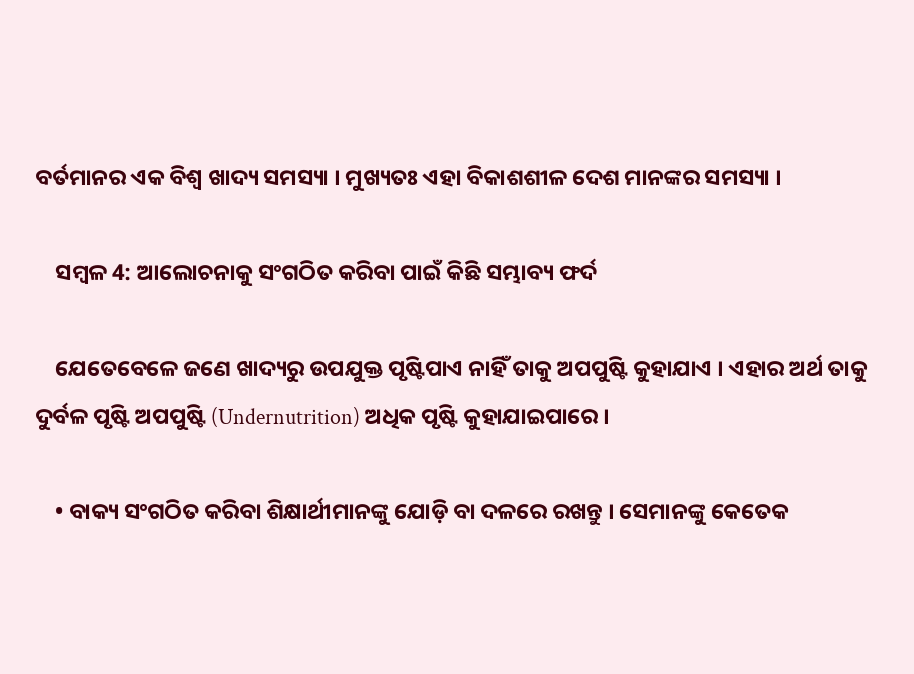ବର୍ତମାନର ଏକ ବିଶ୍ଵ ଖାଦ୍ୟ ସମସ୍ୟା । ମୁଖ୍ୟତଃ ଏହା ବିକାଶଶୀଳ ଦେଶ ମାନଙ୍କର ସମସ୍ୟା ।

    ସମ୍ବଳ 4: ଆଲୋଚନାକୁ ସଂଗଠିତ କରିବା ପାଇଁ କିଛି ସମ୍ଭାବ୍ୟ ଫର୍ଦ

    ଯେତେବେଳେ ଜଣେ ଖାଦ୍ୟରୁ ଉପଯୁକ୍ତ ପୃଷ୍ଟିପାଏ ନାହିଁ ତାକୁ ଅପପୁଷ୍ଟି କୁହାଯାଏ । ଏହାର ଅର୍ଥ ତାକୁ ଦୁର୍ବଳ ପୃଷ୍ଟି ଅପପୁଷ୍ଟି (Undernutrition) ଅଧିକ ପୃଷ୍ଟି କୁହାଯାଇପାରେ ।

    • ବାକ୍ୟ ସଂଗଠିତ କରିବା ଶିକ୍ଷାର୍ଥୀମାନଙ୍କୁ ଯୋଡ଼ି ବା ଦଳରେ ରଖନ୍ତୁ । ସେମାନଙ୍କୁ କେତେକ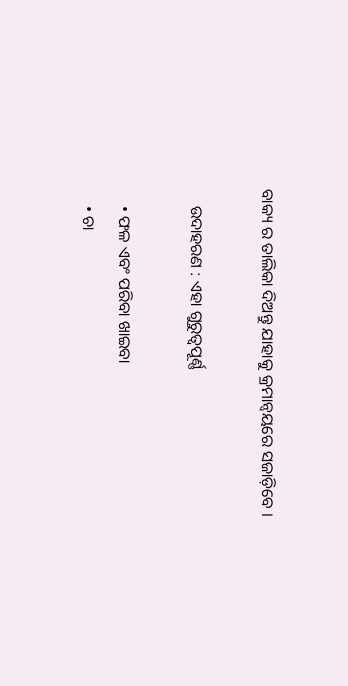ବାକ୍ୟ ର ତାଲିକା ଦିଅନ୍ତୁ ଯାହାକୁ କ୍ରମାନ୍ଵୟରେ ସଜାଡ଼ିବେ ।

    ଉଦାହରଣ : ଏହା ଗୁରୁତ୍ଵପୂର୍ଣ୍ଣ

    • ଫଳ ଏବଂ ପରିବା ଖାଇବା
    • ଚା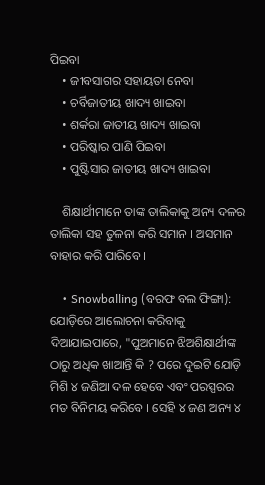ପିଇବା
    • ଜୀବସାଗର ସହାୟତା ନେବା
    • ଚର୍ବିଜାତୀୟ ଖାଦ୍ୟ ଖାଇବା
    • ଶର୍କରା ଜାତୀୟ ଖାଦ୍ୟ ଖାଇବା
    • ପରିଷ୍କାର ପାଣି ପିଇବା
    • ପୁଷ୍ଟିସାର ଜାତୀୟ ଖାଦ୍ୟ ଖାଇବା

    ଶିକ୍ଷାର୍ଥୀମାନେ ତାଙ୍କ ତାଲିକାକୁ ଅନ୍ୟ ଦଳର ତାଲିକା ସହ ତୁଳନା କରି ସମାନ । ଅସମାନ ବାହାର କରି ପାରିବେ ।

    • Snowballing (ବରଫ ବଲ ଫିଙ୍ଗା): ଯୋଡ଼ିରେ ଆଲୋଚନା କରିବାକୁ ଦିଆଯାଇପାରେ, "ପୁଅମାନେ ଝିଅଶିକ୍ଷାର୍ଥୀଙ୍କ ଠାରୁ ଅଧିକ ଖାଆନ୍ତି କି ? ପରେ ଦୁଇଟି ଯୋଡ଼ି ମିଶି ୪ ଜଣିଆ ଦଳ ହେବେ ଏବଂ ପରସ୍ପରର ମତ ବିନିମୟ କରିବେ । ସେହି ୪ ଜଣ ଅନ୍ୟ ୪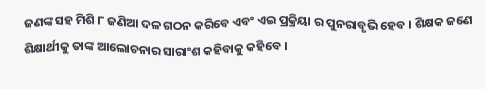ଜଣଙ୍କ ସହ ମିଶି ୮ ଜଣିଆ ଦଳ ଗଠନ କରିବେ ଏବଂ ଏଇ ପ୍ରକ୍ରିୟା ର ପୁନରାବୃଭି ହେବ । ଶିକ୍ଷକ ଜଣେ ଶିକ୍ଷାର୍ଥୀକୁ ତାଙ୍କ ଆଲୋଚନାର ସାରାଂଶ କହିବାକୁ କହିବେ ।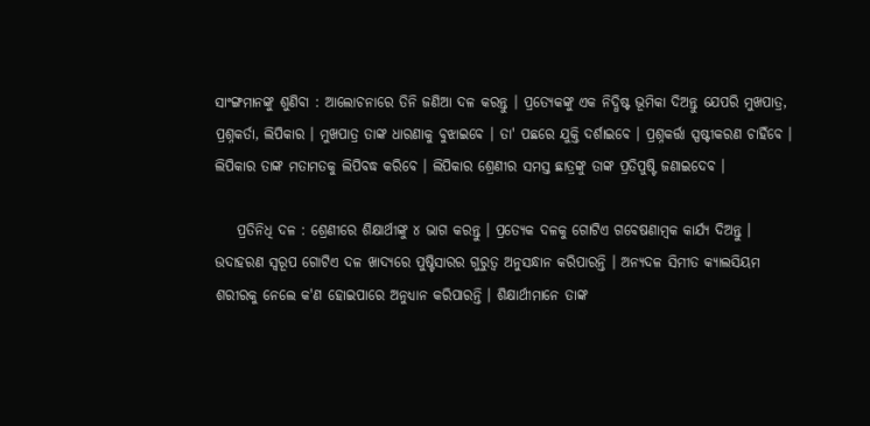ସାଂଙ୍ଗମାନଙ୍କୁ ଶୁଣିବା : ଆଲୋଚନାରେ ତିନି ଜଣିଆ ଦଳ କରନ୍ତୁ । ପ୍ରତ୍ୟେକଙ୍କୁ ଏକ ନିଦ୍ଧିଷ୍ଟ ଭୂମିକା ଦିଅନ୍ତୁ ଯେପରି ମୁଖପାତ୍ର, ପ୍ରଶ୍ନକର୍ତା, ଲିପିକାର । ମୁଖପାତ୍ର ତାଙ୍କ ଧାରଣାକୁ ବୁଝାଇବେ । ତା' ପଛରେ ଯୁକ୍ତି ଦର୍ଶାଇବେ । ପ୍ରଶ୍ନକର୍ତ୍ତା ସ୍ପଷ୍ଟୀକରଣ ଚାହିଁବେ । ଲିପିକାର ତାଙ୍କ ମତାମତକୁ ଲିପିବଦ୍ଧ କରିବେ । ଲିପିକାର ଶ୍ରେଣୀର ସମସ୍ତ ଛାତ୍ରଙ୍କୁ ତାଙ୍କ ପ୍ରତିପୁଷ୍ଟି ଜଣାଇଦେବ ।

    ପ୍ରତିନିଧି ଦଳ : ଶ୍ରେଣୀରେ ଶିକ୍ଷାର୍ଥୀଙ୍କୁ ୪ ଭାଗ କରନ୍ତୁ । ପ୍ରତ୍ୟେକ ଦଳକୁ ଗୋଟିଏ ଗବେଷଣାମ୍ବକ କାର୍ଯ୍ୟ ଦିଅନ୍ତୁ । ଉଦାହରଣ ସ୍ଵରୂପ ଗୋଟିଏ ଦଳ ଖାଦ୍ୟରେ ପୁଷ୍ଟିସାରର ଗୁରୁତ୍ଵ ଅନୁସନ୍ଧାନ କରିପାରନ୍ତି । ଅନ୍ୟଦଳ ସିମୀତ କ୍ୟାଲସିୟମ ଶରୀରକୁ ନେଲେ କ'ଣ ହୋଇପାରେ ଅନୁଧ୍ୟାନ କରିପାରନ୍ତି । ଶିକ୍ଷାର୍ଥୀମାନେ ତାଙ୍କ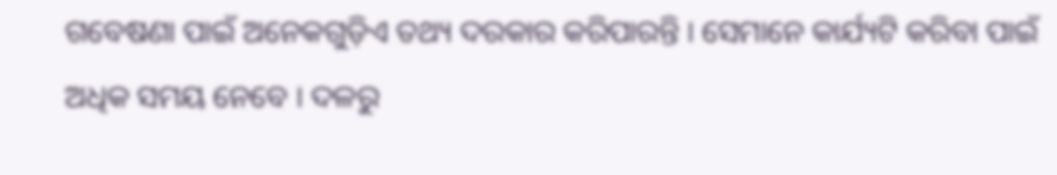ଗବେଷଣା ପାଇଁ ଅନେକଗୁଡ଼ିଏ ତଥ୍ୟ ଦରକାର କରିପାରନ୍ତି । ସେମାନେ କାର୍ଯ୍ୟଟି କରିବା ପାଇଁ ଅଧିକ ସମୟ ନେବେ । ଦଳରୁ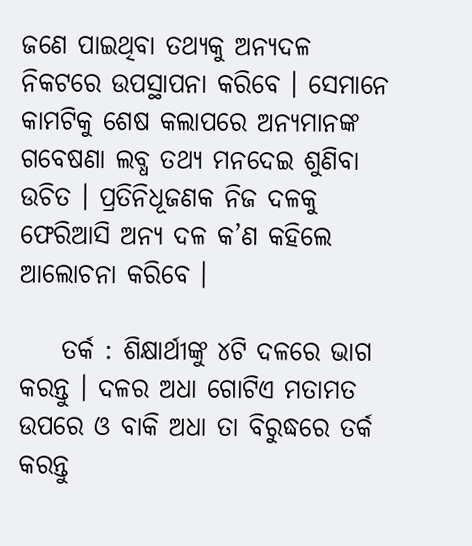ଜଣେ ପାଇଥିବା ତଥ୍ୟକୁ ଅନ୍ୟଦଳ ନିକଟରେ ଉପସ୍ଥାପନା କରିବେ । ସେମାନେ କାମଟିକୁ ଶେଷ କଲାପରେ ଅନ୍ୟମାନଙ୍କ ଗବେଷଣା ଲବ୍ଧ ତଥ୍ୟ ମନଦେଇ ଶୁଣିବା ଉଚିତ । ପ୍ରତିନିଧୂଜଣକ ନିଜ ଦଳକୁ ଫେରିଆସି ଅନ୍ୟ ଦଳ କ’ଣ କହିଲେ ଆଲୋଚନା କରିବେ ।

    ତର୍କ : ଶିକ୍ଷାର୍ଥୀଙ୍କୁ ୪ଟି ଦଳରେ ଭାଗ କରନ୍ତୁ । ଦଳର ଅଧା ଗୋଟିଏ ମତାମତ ଉପରେ ଓ ବାକି ଅଧା ତା ବିରୁଦ୍ଧରେ ତର୍କ କରନ୍ତୁ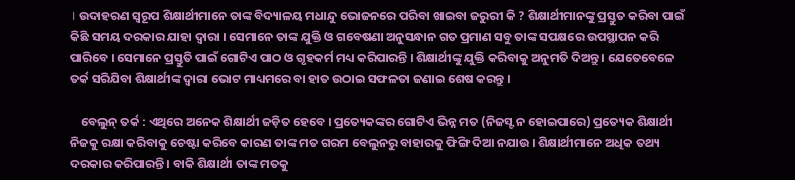। ଉଦାହରଣ ସ୍ଵରୂପ ଶିକ୍ଷାର୍ଥୀମାନେ ତାଙ୍କ ବିଦ୍ୟାଳୟ ମଧାନ୍ଦୁ ଭୋଜନରେ ପରିବା ଖାଇବା ଜରୁରୀ କି ? ଶିକ୍ଷାର୍ଥୀମାନଙ୍କୁ ପ୍ରସ୍ତୁତ କରିବା ପାଇଁ କିଛି ସମୟ ଦରକାର ଯାହା ଦ୍ଵାରା । ସେମାନେ ତାଙ୍କ ଯୁକ୍ତି ଓ ଗବେଷଣା ଅନୁସନ୍ଧାନ ଗତ ପ୍ରମାଣ ସବୁ ତାଙ୍କ ସପକ୍ଷରେ ଉପସ୍ଥାପନ କରି ପାରିବେ । ସେମାନେ ପ୍ରସ୍ତୁତି ପାଇଁ ଗୋଟିଏ ପାଠ ଓ ଗୃହକର୍ମ ମଧ୍ୟ କରିପାରନ୍ତି । ଶିକ୍ଷାର୍ଥୀଙ୍କୁ ଯୁକ୍ତି କରିବାକୁ ଅନୁମତି ଦିଅନ୍ତୁ । ଯେତେବେଳେ ତର୍କ ସରିଯିବା ଶିକ୍ଷାର୍ଥୀଙ୍କ ଦ୍ଵାରା ଭୋଟ ମାଧ୍ୟମରେ ବା ହାତ ଉଠାଇ ସଫଳତା ଜଣାଇ ଶେଷ କରନ୍ତୁ ।

    ବେଲୁନ୍ ତର୍କ : ଏଥିରେ ଅନେକ ଶିକ୍ଷାର୍ଥୀ ଜଡ଼ିତ ହେବେ । ପ୍ରତ୍ୟେକଙ୍କର ଗୋଟିଏ ଭିନ୍ନ ମତ (ନିଜସ୍ଟ ନ ହୋଇପାରେ) ପ୍ରତ୍ୟେକ ଶିକ୍ଷାର୍ଥୀ ନିଜକୁ ରକ୍ଷା କରିବାକୁ ଚେଷ୍ଟା କରିବେ କାରଣ ତାଙ୍କ ମତ ଗରମ ବେଲୁନରୁ ବାହାରକୁ ଫିଙ୍ଗି ଦିଆ ନଯାଉ । ଶିକ୍ଷାର୍ଥୀମାନେ ଅଧିକ ତଥ୍ୟ ଦରକାର କରିପାରନ୍ତି । ବାକି ଶିକ୍ଷାର୍ଥୀ ତାଙ୍କ ମତକୁ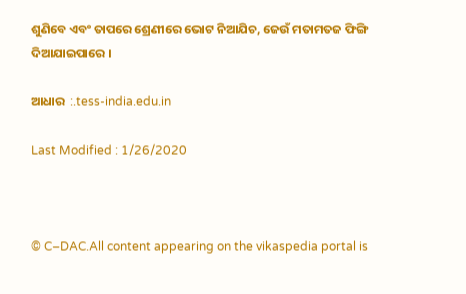ଶୁଣିବେ ଏବଂ ତାପରେ ଶ୍ରେଣୀରେ ଭୋଟ ନିଆଯିଚ, ଜେଉଁ ମତାମତଜ ଫିଙ୍ଗି ଦିଆଯାଇପାରେ ।

ଆଧାର  :.tess-india.edu.in

Last Modified : 1/26/2020



© C–DAC.All content appearing on the vikaspedia portal is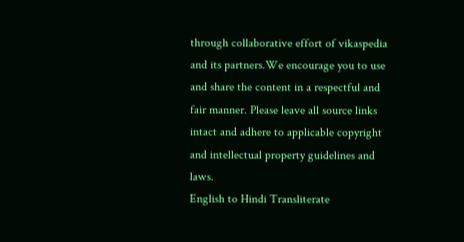through collaborative effort of vikaspedia and its partners.We encourage you to use and share the content in a respectful and fair manner. Please leave all source links intact and adhere to applicable copyright and intellectual property guidelines and laws.
English to Hindi Transliterate